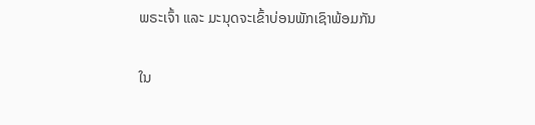ພຣະເຈົ້າ ແລະ ມະນຸດຈະເຂົ້າບ່ອນພັກເຊົາພ້ອມກັນ

ໃນ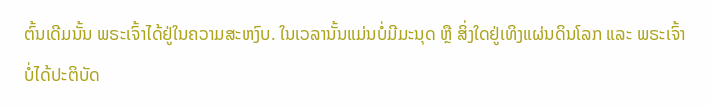ຕົ້ນເດີມນັ້ນ ພຣະເຈົ້າໄດ້ຢູ່ໃນຄວາມສະຫງົບ. ໃນເວລານັ້ນແມ່ນບໍ່ມີມະນຸດ ຫຼື ສິ່ງໃດຢູ່ເທິງແຜ່ນດິນໂລກ ແລະ ພຣະເຈົ້າບໍ່ໄດ້ປະຕິບັດ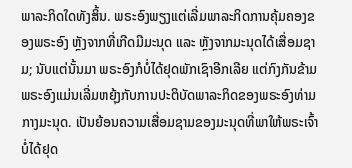ພາລະກິດໃດທັງສິ້ນ. ພຣະອົງພຽງແຕ່ເລີ່ມພາລະກິດການຄຸ້ມຄອງຂອງພຣະອົງ ຫຼັງຈາກທີ່ເກີດມີມະນຸດ ແລະ ຫຼັງຈາກມະນຸດໄດ້ເສື່ອມຊາມ; ນັບແຕ່ນັ້ນມາ ພຣະອົງກໍບໍ່ໄດ້ຢຸດພັກເຊົາອີກເລີຍ ແຕ່ກົງກັນຂ້າມ ພຣະອົງແມ່ນເລີ່ມຫຍຸ້ງກັບການປະຕິບັດພາລະກິດຂອງພຣະອົງທ່າມກາງມະນຸດ. ເປັນຍ້ອນຄວາມເສື່ອມຊາມຂອງມະນຸດທີ່ພາໃຫ້ພຣະເຈົ້າບໍ່ໄດ້ຢຸດ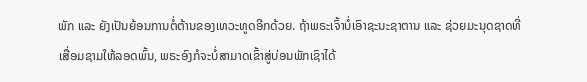ພັກ ແລະ ຍັງເປັນຍ້ອນການຕໍ່ຕ້ານຂອງເທວະທູດອີກດ້ວຍ. ຖ້າພຣະເຈົ້າບໍ່ເອົາຊະນະຊາຕານ ແລະ ຊ່ວຍມະນຸດຊາດທີ່ເສື່ອມຊາມໃຫ້ລອດພົ້ນ, ພຣະອົງກໍຈະບໍ່ສາມາດເຂົ້າສູ່ບ່ອນພັກເຊົາໄດ້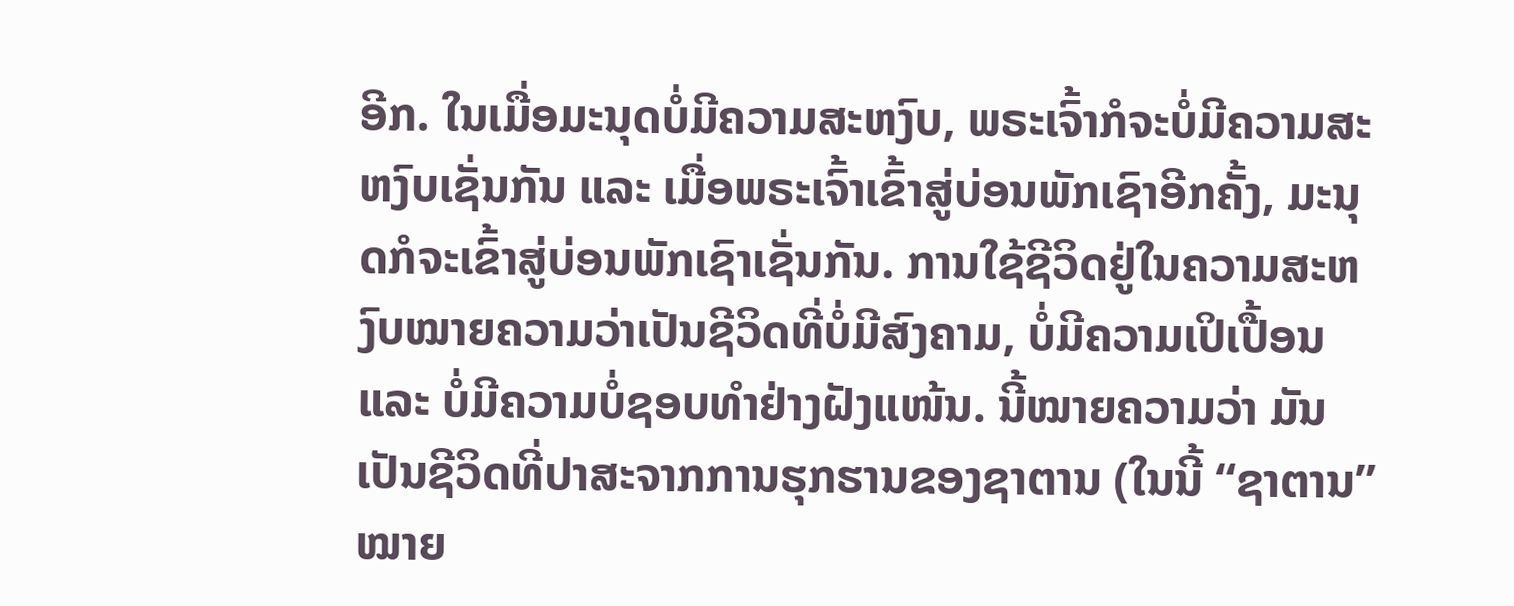ອີກ. ໃນເມື່ອມະນຸດບໍ່ມີຄວາມສະຫງົບ, ພຣະເຈົ້າກໍຈະບໍ່ມີຄວາມສະຫງົບເຊັ່ນກັນ ແລະ ເມື່ອພຣະເຈົ້າເຂົ້າສູ່ບ່ອນພັກເຊົາອີກຄັ້ງ, ມະນຸດກໍຈະເຂົ້າສູ່ບ່ອນພັກເຊົາເຊັ່ນກັນ. ການໃຊ້ຊີວິດຢູ່ໃນຄວາມສະຫງົບໝາຍຄວາມວ່າເປັນຊີວິດທີ່ບໍ່ມີສົງຄາມ, ບໍ່ມີຄວາມເປິເປື້ອນ ແລະ ບໍ່ມີຄວາມບໍ່ຊອບທໍາຢ່າງຝັງແໜ້ນ. ນີ້ໝາຍຄວາມວ່າ ມັນເປັນຊີວິດທີ່ປາສະຈາກການຮຸກຮານຂອງຊາຕານ (ໃນນີ້ “ຊາຕານ” ໝາຍ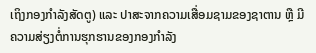ເຖິງກອງກໍາລັງສັດຕູ) ແລະ ປາສະຈາກຄວາມເສື່ອມຊາມຂອງຊາຕານ ຫຼື ມີຄວາມສ່ຽງຕໍ່ການຮຸກຮານຂອງກອງກໍາລັງ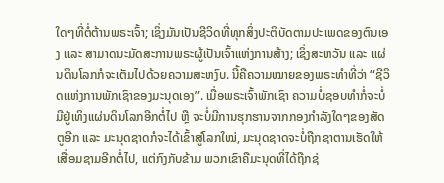ໃດໆທີ່ຕໍ່ຕ້ານພຣະເຈົ້າ; ເຊິ່ງມັນເປັນຊີວິດທີ່ທຸກສິ່ງປະຕິບັດຕາມປະເພດຂອງຕົນເອງ ແລະ ສາມາດນະມັດສະການພຣະຜູ້ເປັນເຈົ້າແຫ່ງການສ້າງ; ເຊິ່ງສະຫວັນ ແລະ ແຜ່ນດິນໂລກກໍຈະເຕັມໄປດ້ວຍຄວາມສະຫງົບ. ນີ້ຄືຄວາມໝາຍຂອງພຣະທໍາທີ່ວ່າ “ຊີວິດແຫ່ງການພັກເຊົາຂອງມະນຸດເອງ”. ເມື່ອພຣະເຈົ້າພັກເຊົາ ຄວາມບໍ່ຊອບທໍາກໍ່ຈະບໍ່ມີຢູ່ເທິງແຜ່ນດິນໂລກອີກຕໍ່ໄປ ຫຼື ຈະບໍ່ມີການຮຸກຮານຈາກກອງກໍາລັງໃດໆຂອງສັດຕູອີກ ແລະ ມະນຸດຊາດກໍຈະໄດ້ເຂົ້າສູ່ໂລກໃໝ່, ມະນຸດຊາດຈະບໍ່ຖືກຊາຕານເຮັດໃຫ້ເສື່ອມຊາມອີກຕໍ່ໄປ, ແຕ່ກົງກັບຂ້າມ ພວກເຂົາຄືມະນຸດທີ່ໄດ້ຖືກຊ່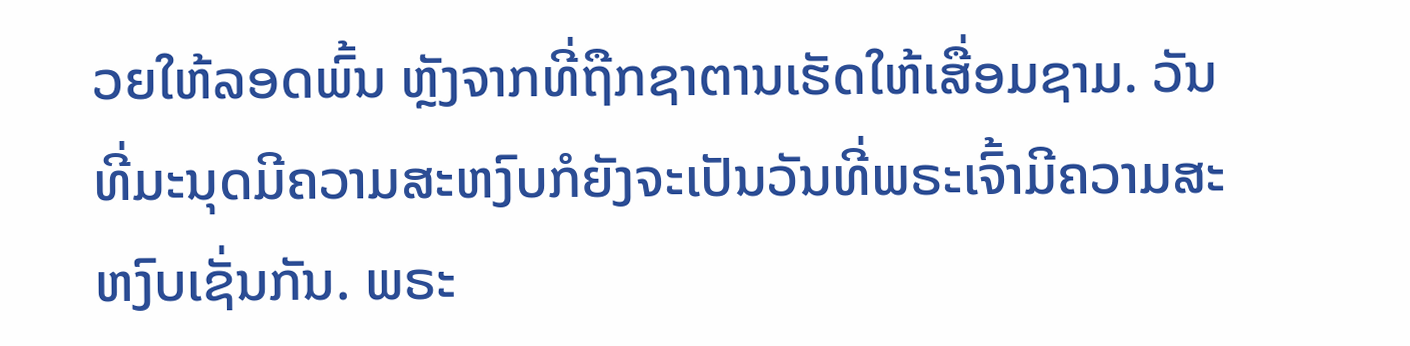ວຍໃຫ້ລອດພົ້ນ ຫຼັງຈາກທີ່ຖືກຊາຕານເຮັດໃຫ້ເສື່ອມຊາມ. ວັນທີ່ມະນຸດມີຄວາມສະຫງົບກໍຍັງຈະເປັນວັນທີ່ພຣະເຈົ້າມີຄວາມສະຫງົບເຊັ່ນກັນ. ພຣະ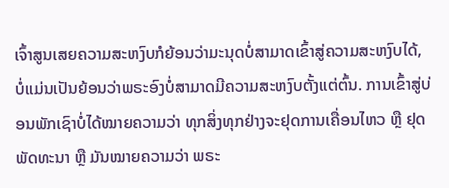ເຈົ້າສູນເສຍຄວາມສະຫງົບກໍຍ້ອນວ່າມະນຸດບໍ່ສາມາດເຂົ້າສູ່ຄວາມສະຫງົບໄດ້, ບໍ່ແມ່ນເປັນຍ້ອນວ່າພຣະອົງບໍ່ສາມາດມີຄວາມສະຫງົບຕັ້ງແຕ່ຕົ້ນ. ການເຂົ້າສູ່ບ່ອນພັກເຊົາບໍ່ໄດ້ໝາຍຄວາມວ່າ ທຸກສິ່ງທຸກຢ່າງຈະຢຸດການເຄື່ອນໄຫວ ຫຼື ຢຸດພັດທະນາ ຫຼື ມັນໝາຍຄວາມວ່າ ພຣະ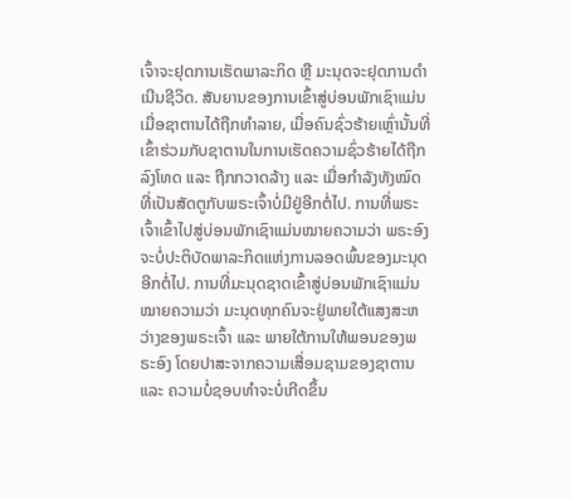ເຈົ້າຈະຢຸດການເຮັດພາລະກິດ ຫຼື ມະນຸດຈະຢຸດການດໍາເນີນຊີວິດ. ສັນຍານຂອງການເຂົ້າສູ່ບ່ອນພັກເຊົາແມ່ນເມື່ອຊາຕານໄດ້ຖືກທໍາລາຍ, ເມື່ອຄົນຊົ່ວຮ້າຍເຫຼົ່ານັ້ນທີ່ເຂົ້າຮ່ວມກັບຊາຕານໃນການເຮັດຄວາມຊົ່ວຮ້າຍໄດ້ຖືກລົງໂທດ ແລະ ຖືກກວາດລ້າງ ແລະ ເມື່ອກໍາລັງທັງໝົດ ທີ່ເປັນສັດຕູກັບພຣະເຈົ້າບໍ່ມີຢູ່ອີກຕໍ່ໄປ. ການທີ່ພຣະເຈົ້າເຂົ້າໄປສູ່ບ່ອນພັກເຊົາແມ່ນໝາຍຄວາມວ່າ ພຣະອົງຈະບໍ່ປະຕິບັດພາລະກິດແຫ່ງການລອດພົ້ນຂອງມະນຸດອີກຕໍ່ໄປ. ການທີ່ມະນຸດຊາດເຂົ້າສູ່ບ່ອນພັກເຊົາແມ່ນໝາຍຄວາມວ່າ ມະນຸດທຸກຄົນຈະຢູ່ພາຍໃຕ້ແສງສະຫວ່າງຂອງພຣະເຈົ້າ ແລະ ພາຍໃຕ້ການໃຫ້ພອນຂອງພຣະອົງ ໂດຍປາສະຈາກຄວາມເສື່ອມຊາມຂອງຊາຕານ ແລະ ຄວາມບໍ່ຊອບທຳຈະບໍ່ເກີດຂຶ້ນ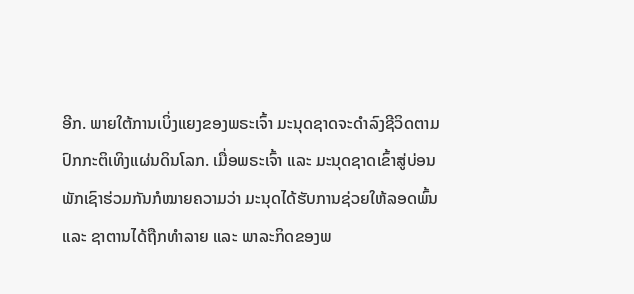ອີກ. ພາຍໃຕ້ການເບິ່ງແຍງຂອງພຣະເຈົ້າ ມະນຸດຊາດຈະດໍາລົງຊີວິດຕາມປົກກະຕິເທິງແຜ່ນດິນໂລກ. ເມື່ອພຣະເຈົ້າ ແລະ ມະນຸດຊາດເຂົ້າສູ່ບ່ອນພັກເຊົາຮ່ວມກັນກໍໝາຍຄວາມວ່າ ມະນຸດໄດ້ຮັບການຊ່ວຍໃຫ້ລອດພົ້ນ ແລະ ຊາຕານໄດ້ຖືກທໍາລາຍ ແລະ ພາລະກິດຂອງພ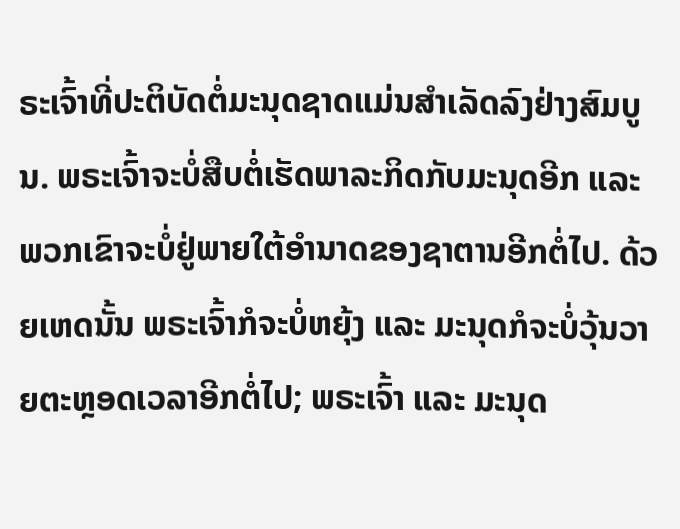ຣະເຈົ້າທີ່ປະຕິບັດຕໍ່ມະນຸດຊາດແມ່ນສໍາເລັດລົງຢ່າງສົມບູນ. ພຣະເຈົ້າຈະບໍ່ສືບຕໍ່ເຮັດພາລະກິດກັບມະນຸດອີກ ແລະ ພວກເຂົາຈະບໍ່ຢູ່ພາຍໃຕ້ອໍານາດຂອງຊາຕານອີກຕໍ່ໄປ. ດ້ວຍເຫດນັ້ນ ພຣະເຈົ້າກໍຈະບໍ່ຫຍຸ້ງ ແລະ ມະນຸດກໍຈະບໍ່ວຸ້ນວາຍຕະຫຼອດເວລາອີກຕໍ່ໄປ; ພຣະເຈົ້າ ແລະ ມະນຸດ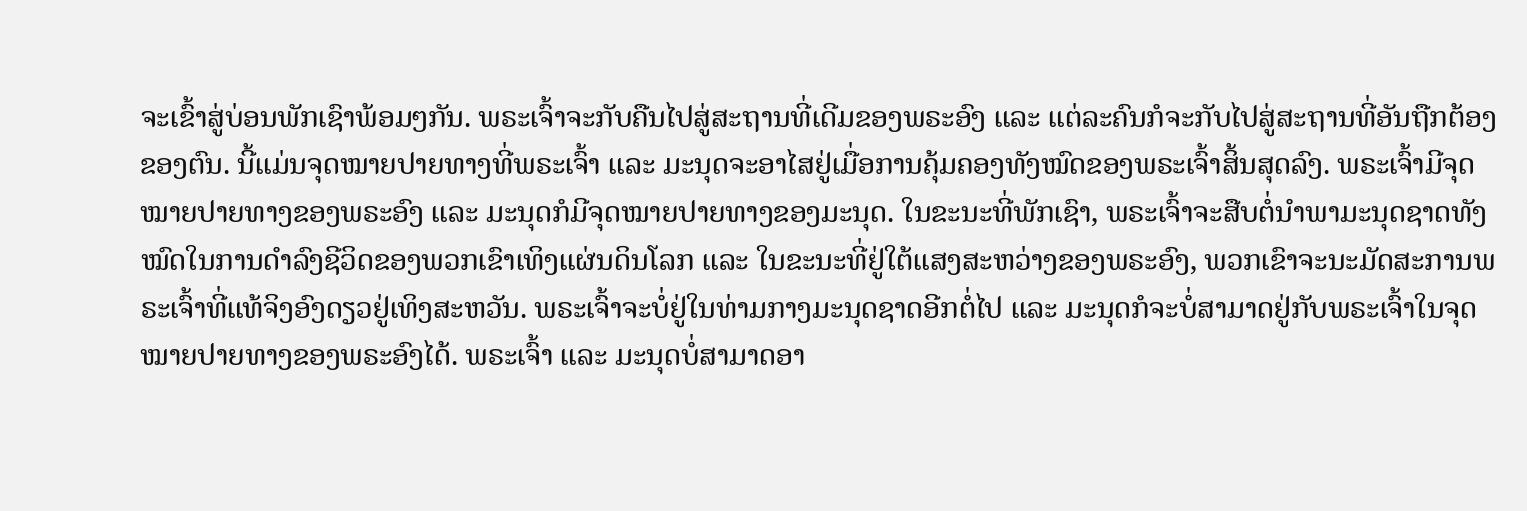ຈະເຂົ້າສູ່ບ່ອນພັກເຊົາພ້ອມໆກັນ. ພຣະເຈົ້າຈະກັບຄືນໄປສູ່ສະຖານທີ່ເດີມຂອງພຣະອົງ ແລະ ແຕ່ລະຄົນກໍຈະກັບໄປສູ່ສະຖານທີ່ອັນຖືກຕ້ອງຂອງຕົນ. ນີ້ແມ່ນຈຸດໝາຍປາຍທາງທີ່ພຣະເຈົ້າ ແລະ ມະນຸດຈະອາໄສຢູ່ເມື່ອການຄຸ້ມຄອງທັງໝົດຂອງພຣະເຈົ້າສິ້ນສຸດລົງ. ພຣະເຈົ້າມີຈຸດໝາຍປາຍທາງຂອງພຣະອົງ ແລະ ມະນຸດກໍມີຈຸດໝາຍປາຍທາງຂອງມະນຸດ. ໃນຂະນະທີ່ພັກເຊົາ, ພຣະເຈົ້າຈະສືບຕໍ່ນໍາພາມະນຸດຊາດທັງໝົດໃນການດຳລົງຊີວິດຂອງພວກເຂົາເທິງແຜ່ນດິນໂລກ ແລະ ໃນຂະນະທີ່ຢູ່ໃຕ້ແສງສະຫວ່າງຂອງພຣະອົງ, ພວກເຂົາຈະນະມັດສະການພຣະເຈົ້າທີ່ແທ້ຈິງອົງດຽວຢູ່ເທິງສະຫວັນ. ພຣະເຈົ້າຈະບໍ່ຢູ່ໃນທ່າມກາງມະນຸດຊາດອີກຕໍ່ໄປ ແລະ ມະນຸດກໍຈະບໍ່ສາມາດຢູ່ກັບພຣະເຈົ້າໃນຈຸດໝາຍປາຍທາງຂອງພຣະອົງໄດ້. ພຣະເຈົ້າ ແລະ ມະນຸດບໍ່ສາມາດອາ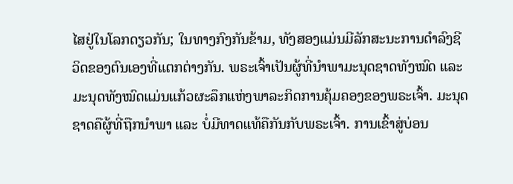ໄສຢູ່ໃນໂລກດຽວກັນ; ໃນທາງກົງກັນຂ້າມ, ທັງສອງແມ່ນມີລັກສະນະການດຳລົງຊີວິດຂອງຕົນເອງທີ່ແຕກຕ່າງກັນ. ພຣະເຈົ້າເປັນຜູ້ທີ່ນໍາພາມະນຸດຊາດທັງໝົດ ແລະ ມະນຸດທັງໝົດແມ່ນແກ້ວຜະລຶກແຫ່ງພາລະກິດການຄຸ້ມຄອງຂອງພຣະເຈົ້າ. ມະນຸດຊາດຄືຜູ້ທີ່ຖືກນໍາພາ ແລະ ບໍ່ມີທາດແທ້ຄືກັນກັບພຣະເຈົ້າ. ການເຂົ້າສູ່ບ່ອນ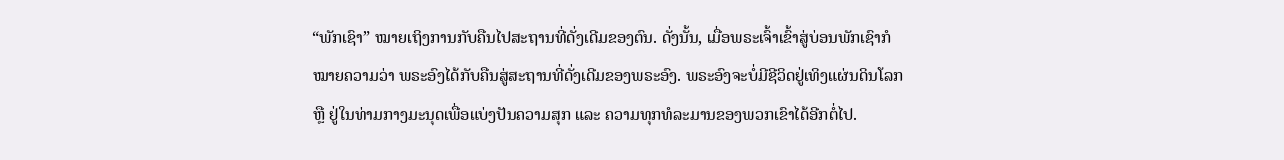“ພັກເຊົາ” ໝາຍເຖິງການກັບຄືນໄປສະຖານທີ່ດັ່ງເດີມຂອງຕົນ. ດັ່ງນັ້ນ, ເມື່ອພຣະເຈົ້າເຂົ້າສູ່ບ່ອນພັກເຊົາກໍໝາຍຄວາມວ່າ ພຣະອົງໄດ້ກັບຄືນສູ່ສະຖານທີ່ດັ່ງເດີມຂອງພຣະອົງ. ພຣະອົງຈະບໍ່ມີຊີວິດຢູ່ເທິງແຜ່ນດິນໂລກ ຫຼື ຢູ່ໃນທ່າມກາງມະນຸດເພື່ອແບ່ງປັນຄວາມສຸກ ແລະ ຄວາມທຸກທໍລະມານຂອງພວກເຂົາໄດ້ອີກຕໍ່ໄປ.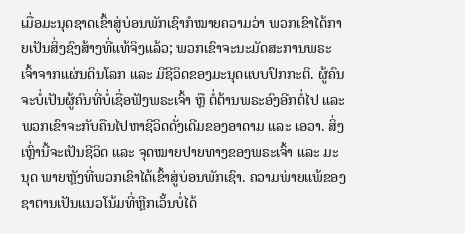ເມື່ອມະນຸດຊາດເຂົ້າສູ່ບ່ອນພັກເຊົາກໍໝາຍຄວາມວ່າ ພວກເຂົາໄດ້ກາຍເປັນສິ່ງຊົງສ້າງທີ່ແທ້ຈິງແລ້ວ; ພວກເຂົາຈະນະມັດສະການພຣະເຈົ້າຈາກແຜ່ນດິນໂລກ ແລະ ມີຊີວິດຂອງມະນຸດແບບປົກກະຕິ. ຜູ້ຄົນຈະບໍ່ເປັນຜູ້ຄົນທີ່ບໍ່ເຊື່ອຟັງພຣະເຈົ້າ ຫຼື ຕໍ່ຕ້ານພຣະອົງອີກຕໍ່ໄປ ແລະ ພວກເຂົາຈະກັບຄືນໄປຫາຊີວິດດັ່ງເດີມຂອງອາດາມ ແລະ ເອວາ. ສິ່ງເຫຼົ່ານີ້ຈະເປັນຊີວິດ ແລະ ຈຸດໝາຍປາຍທາງຂອງພຣະເຈົ້າ ແລະ ມະນຸດ ພາຍຫຼັງທີ່ພວກເຂົາໄດ້ເຂົ້າສູ່ບ່ອນພັກເຊົາ. ຄວາມພ່າຍແພ້ຂອງຊາຕານເປັນແນວໂນ້ມທີ່ຫຼີກເວັ້ນບໍ່ໄດ້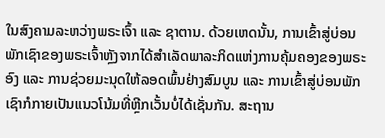ໃນສົງຄາມລະຫວ່າງພຣະເຈົ້າ ແລະ ຊາຕານ. ດ້ວຍເຫດນັ້ນ, ການເຂົ້າສູ່ບ່ອນພັກເຊົາຂອງພຣະເຈົ້າຫຼັງຈາກໄດ້ສໍາເລັດພາລະກິດແຫ່ງການຄຸ້ມຄອງຂອງພຣະອົງ ແລະ ການຊ່ວຍມະນຸດໃຫ້ລອດພົ້ນຢ່າງສົມບູນ ແລະ ການເຂົ້າສູ່ບ່ອນພັກເຊົາກໍກາຍເປັນແນວໂນ້ມທີ່ຫຼີກເວັ້ນບໍ່ໄດ້ເຊັ່ນກັນ. ສະຖານ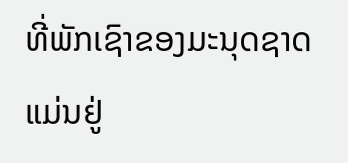ທີ່ພັກເຊົາຂອງມະນຸດຊາດແມ່ນຢູ່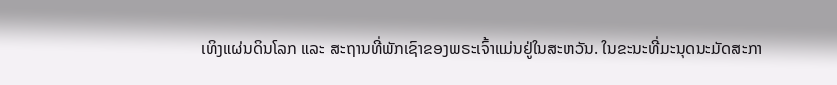ເທິງແຜ່ນດິນໂລກ ແລະ ສະຖານທີ່ພັກເຊົາຂອງພຣະເຈົ້າແມ່ນຢູ່ໃນສະຫວັນ. ໃນຂະນະທີ່ມະນຸດນະມັດສະກາ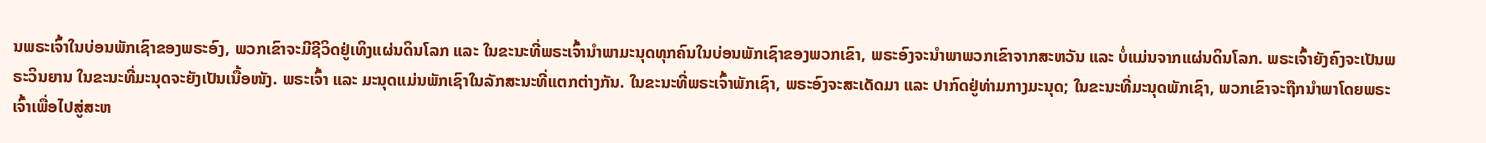ນພຣະເຈົ້າໃນບ່ອນພັກເຊົາຂອງພຣະອົງ, ພວກເຂົາຈະມີຊີວິດຢູ່ເທິງແຜ່ນດິນໂລກ ແລະ ໃນຂະນະທີ່ພຣະເຈົ້ານໍາພາມະນຸດທຸກຄົນໃນບ່ອນພັກເຊົາຂອງພວກເຂົາ, ພຣະອົງຈະນໍາພາພວກເຂົາຈາກສະຫວັນ ແລະ ບໍ່ແມ່ນຈາກແຜ່ນດິນໂລກ. ພຣະເຈົ້າຍັງຄົງຈະເປັນພຣະວິນຍານ ໃນຂະນະທີ່ມະນຸດຈະຍັງເປັນເນື້ອໜັງ. ພຣະເຈົ້າ ແລະ ມະນຸດແມ່ນພັກເຊົາໃນລັກສະນະທີ່ແຕກຕ່າງກັນ. ໃນຂະນະທີ່ພຣະເຈົ້າພັກເຊົາ, ພຣະອົງຈະສະເດັດມາ ແລະ ປາກົດຢູ່ທ່າມກາງມະນຸດ; ໃນຂະນະທີ່ມະນຸດພັກເຊົາ, ພວກເຂົາຈະຖືກນໍາພາໂດຍພຣະເຈົ້າເພື່ອໄປສູ່ສະຫ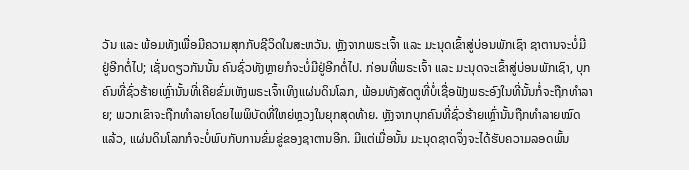ວັນ ແລະ ພ້ອມທັງເພື່ອມີຄວາມສຸກກັບຊີວິດໃນສະຫວັນ. ຫຼັງຈາກພຣະເຈົ້າ ແລະ ມະນຸດເຂົ້າສູ່ບ່ອນພັກເຊົາ ຊາຕານຈະບໍ່ມີຢູ່ອີກຕໍ່ໄປ; ເຊັ່ນດຽວກັນນັ້ນ ຄົນຊົ່ວທັງຫຼາຍກໍຈະບໍ່ມີຢູ່ອີກຕໍ່ໄປ. ກ່ອນທີ່ພຣະເຈົ້າ ແລະ ມະນຸດຈະເຂົ້າສູ່ບ່ອນພັກເຊົາ, ບຸກຄົນທີ່ຊົ່ວຮ້າຍເຫຼົ່ານັ້ນທີ່ເຄີຍຂົ່ມເຫັງພຣະເຈົ້າເທິງແຜ່ນດິນໂລກ, ພ້ອມທັງສັດຕູທີ່ບໍ່ເຊື່ອຟັງພຣະອົງໃນທີ່ນັ້ນກໍ່ຈະຖືກທໍາລາຍ; ພວກເຂົາຈະຖືກທໍາລາຍໂດຍໄພພິບັດທີ່ໃຫຍ່ຫຼວງໃນຍຸກສຸດທ້າຍ. ຫຼັງຈາກບຸກຄົນທີ່ຊົ່ວຮ້າຍເຫຼົ່ານັ້ນຖືກທໍາລາຍໝົດແລ້ວ, ແຜ່ນດິນໂລກກໍຈະບໍ່ພົບກັບການຂົ່ມຂູ່ຂອງຊາຕານອີກ. ມີແຕ່ເມື່ອນັ້ນ ມະນຸດຊາດຈຶ່ງຈະໄດ້ຮັບຄວາມລອດພົ້ນ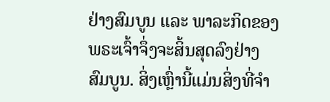ຢ່າງສົມບູນ ແລະ ພາລະກິດຂອງພຣະເຈົ້າຈຶ່ງຈະສິ້ນສຸດລົງຢ່າງສົມບູນ. ສິ່ງເຫຼົ່ານີ້ແມ່ນສິ່ງທີ່ຈໍາ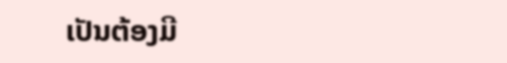ເປັນຕ້ອງມີ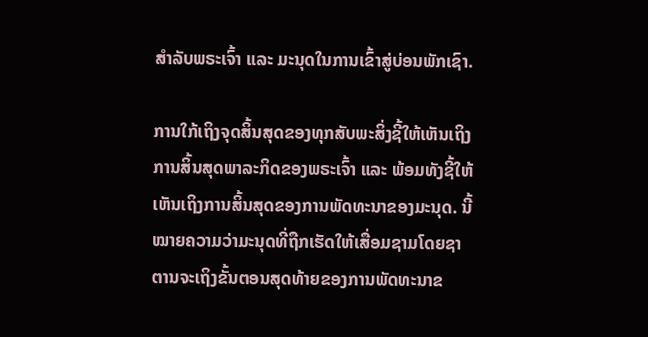ສໍາລັບພຣະເຈົ້າ ແລະ ມະນຸດໃນການເຂົ້າສູ່ບ່ອນພັກເຊົາ.

ການໃກ້ເຖິງຈຸດສິ້ນສຸດຂອງທຸກສັບພະສິ່ງຊີ້ໃຫ້ເຫັນເຖິງການສິ້ນສຸດພາລະກິດຂອງພຣະເຈົ້າ ແລະ ພ້ອມທັງຊີ້ໃຫ້ເຫັນເຖິງການສິ້ນສຸດຂອງການພັດທະນາຂອງມະນຸດ. ນີ້ໝາຍຄວາມວ່າມະນຸດທີ່ຖືກເຮັດໃຫ້ເສື່ອມຊາມໂດຍຊາຕານຈະເຖິງຂັ້ນຕອນສຸດທ້າຍຂອງການພັດທະນາຂ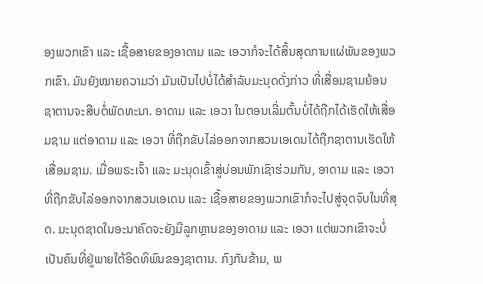ອງພວກເຂົາ ແລະ ເຊື້ອສາຍຂອງອາດາມ ແລະ ເອວາກໍຈະໄດ້ສິ້ນສຸດການແຜ່ພັນຂອງພວກເຂົາ. ມັນຍັງໝາຍຄວາມວ່າ ມັນເປັນໄປບໍ່ໄດ້ສໍາລັບມະນຸດດັ່ງກ່າວ ທີ່ເສື່ອມຊາມຍ້ອນຊາຕານຈະສືບຕໍ່ພັດທະນາ. ອາດາມ ແລະ ເອວາ ໃນຕອນເລີ່ມຕົ້ນບໍ່ໄດ້ຖືກໄດ້ເຮັດໃຫ້ເສື່ອມຊາມ ແຕ່ອາດາມ ແລະ ເອວາ ທີ່ຖືກຂັບໄລ່ອອກຈາກສວນເອເດນໄດ້ຖືກຊາຕານເຮັດໃຫ້ເສື່ອມຊາມ. ເມື່ອພຣະເຈົ້າ ແລະ ມະນຸດເຂົ້າສູ່ບ່ອນພັກເຊົາຮ່ວມກັນ, ອາດາມ ແລະ ເອວາທີ່ຖືກຂັບໄລ່ອອກຈາກສວນເອເດນ ແລະ ເຊື້ອສາຍຂອງພວກເຂົາກໍຈະໄປສູ່ຈຸດຈົບໃນທີ່ສຸດ. ມະນຸດຊາດໃນອະນາຄົດຈະຍັງມີລູກຫຼານຂອງອາດາມ ແລະ ເອວາ ແຕ່ພວກເຂົາຈະບໍ່ເປັນຄົນທີ່ຢູ່ພາຍໃຕ້ອິດທິພົນຂອງຊາຕານ. ກົງກັນຂ້າມ, ພ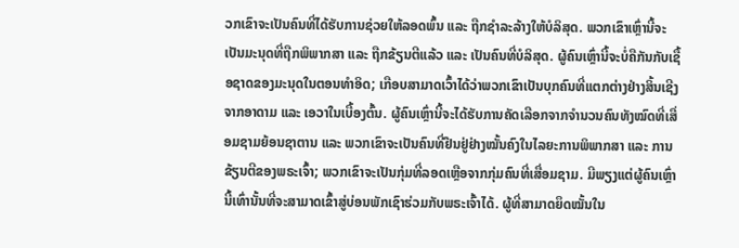ວກເຂົາຈະເປັນຄົນທີ່ໄດ້ຮັບການຊ່ວຍໃຫ້ລອດພົ້ນ ແລະ ຖືກຊໍາລະລ້າງໃຫ້ບໍລິສຸດ. ພວກເຂົາເຫຼົ່ານີ້ຈະເປັນມະນຸດທີ່ຖືກພິພາກສາ ແລະ ຖືກຂ້ຽນຕີແລ້ວ ແລະ ເປັນຄົນທີ່ບໍລິສຸດ. ຜູ້ຄົນເຫຼົ່ານີ້ຈະບໍ່ຄືກັນກັບເຊື້ອຊາດຂອງມະນຸດໃນຕອນທຳອິດ; ເກືອບສາມາດເວົ້າໄດ້ວ່າພວກເຂົາເປັນບຸກຄົນທີ່ແຕກຕ່າງຢ່າງສິ້ນເຊີງຈາກອາດາມ ແລະ ເອວາໃນເບື້ອງຕົ້ນ. ຜູ້ຄົນເຫຼົ່ານີ້ຈະໄດ້ຮັບການຄັດເລືອກຈາກຈຳນວນຄົນທັງໝົດທີ່ເສື່ອມຊາມຍ້ອນຊາຕານ ແລະ ພວກເຂົາຈະເປັນຄົນທີ່ຢືນຢູ່ຢ່າງໝັ້ນຄົງໃນໄລຍະການພິພາກສາ ແລະ ການຂ້ຽນຕີຂອງພຣະເຈົ້າ; ພວກເຂົາຈະເປັນກຸ່ມທີ່ລອດເຫຼືອຈາກກຸ່ມຄົນທີ່ເສື່ອມຊາມ. ມີພຽງແຕ່ຜູ້ຄົນເຫຼົ່ານີ້ເທົ່ານັ້ນທີ່ຈະສາມາດເຂົ້າສູ່ບ່ອນພັກເຊົາຮ່ວມກັບພຣະເຈົ້າໄດ້. ຜູ້ທີ່ສາມາດຍຶດໝັ້ນໃນ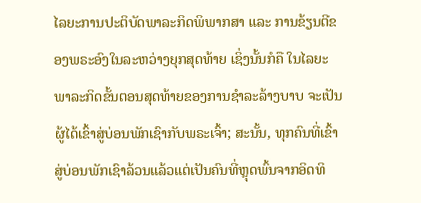ໄລຍະການປະຕິບັດພາລະກິດພິພາກສາ ແລະ ການຂ້ຽນຕີຂອງພຣະອົງໃນລະຫວ່າງຍຸກສຸດທ້າຍ ເຊິ່ງນັ້ນກໍຄື ໃນໄລຍະພາລະກິດຂັ້ນຕອນສຸດທ້າຍຂອງການຊໍາລະລ້າງບາບ ຈະເປັນຜູ້ໄດ້ເຂົ້າສູ່ບ່ອນພັກເຊົາກັບພຣະເຈົ້າ; ສະນັ້ນ, ທຸກຄົນທີ່ເຂົ້າສູ່ບ່ອນພັກເຊົາລ້ວນແລ້ວແຕ່ເປັນຄົນທີ່ຫຼຸດພົ້ນຈາກອິດທິ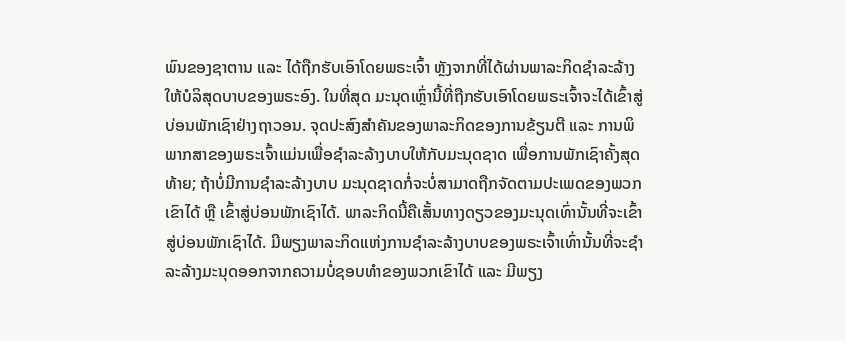ພົນຂອງຊາຕານ ແລະ ໄດ້ຖືກຮັບເອົາໂດຍພຣະເຈົ້າ ຫຼັງຈາກທີ່ໄດ້ຜ່ານພາລະກິດຊໍາລະລ້າງໃຫ້ບໍລິສຸດບາບຂອງພຣະອົງ. ໃນທີ່ສຸດ ມະນຸດເຫຼົ່ານີ້ທີ່ຖືກຮັບເອົາໂດຍພຣະເຈົ້າຈະໄດ້ເຂົ້າສູ່ບ່ອນພັກເຊົາຢ່າງຖາວອນ. ຈຸດປະສົງສໍາຄັນຂອງພາລະກິດຂອງການຂ້ຽນຕີ ແລະ ການພິພາກສາຂອງພຣະເຈົ້າແມ່ນເພື່ອຊໍາລະລ້າງບາບໃຫ້ກັບມະນຸດຊາດ ເພື່ອການພັກເຊົາຄັ້ງສຸດທ້າຍ; ຖ້າບໍ່ມີການຊໍາລະລ້າງບາບ ມະນຸດຊາດກໍ່ຈະບໍ່ສາມາດຖືກຈັດຕາມປະເພດຂອງພວກເຂົາໄດ້ ຫຼື ເຂົ້າສູ່ບ່ອນພັກເຊົາໄດ້. ພາລະກິດນີ້ຄືເສັ້ນທາງດຽວຂອງມະນຸດເທົ່ານັ້ນທີ່ຈະເຂົ້າສູ່ບ່ອນພັກເຊົາໄດ້. ມີພຽງພາລະກິດແຫ່ງການຊໍາລະລ້າງບາບຂອງພຣະເຈົ້າເທົ່ານັ້ນທີ່ຈະຊໍາລະລ້າງມະນຸດອອກຈາກຄວາມບໍ່ຊອບທໍາຂອງພວກເຂົາໄດ້ ແລະ ມີພຽງ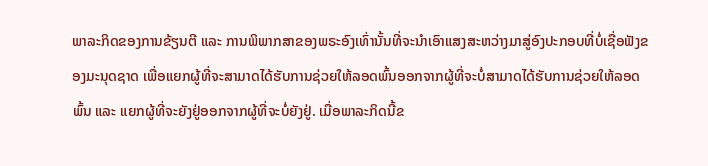ພາລະກິດຂອງການຂ້ຽນຕີ ແລະ ການພິພາກສາຂອງພຣະອົງເທົ່ານັ້ນທີ່ຈະນໍາເອົາແສງສະຫວ່າງມາສູ່ອົງປະກອບທີ່ບໍ່ເຊື່ອຟັງຂອງມະນຸດຊາດ ເພື່ອແຍກຜູ້ທີ່ຈະສາມາດໄດ້ຮັບການຊ່ວຍໃຫ້ລອດພົ້ນອອກຈາກຜູ້ທີ່ຈະບໍ່ສາມາດໄດ້ຮັບການຊ່ວຍໃຫ້ລອດພົ້ນ ແລະ ແຍກຜູ້ທີ່ຈະຍັງຢູ່ອອກຈາກຜູ້ທີ່ຈະບໍ່ຍັງຢູ່. ເມື່ອພາລະກິດນີ້ຂ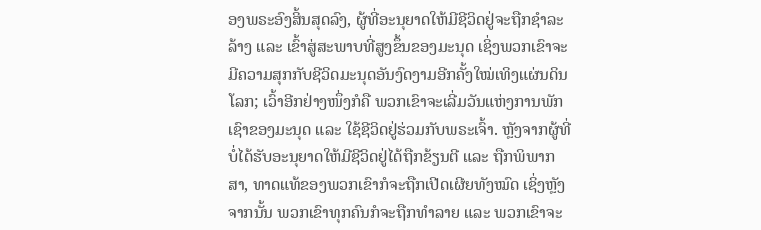ອງພຣະອົງສິ້ນສຸດລົງ, ຜູ້ທີ່ອະນຸຍາດໃຫ້ມີຊີວິດຢູ່ຈະຖືກຊໍາລະລ້າງ ແລະ ເຂົ້າສູ່ສະພາບທີ່ສູງຂຶ້ນຂອງມະນຸດ ເຊິ່ງພວກເຂົາຈະມີຄວາມສຸກກັບຊີວິດມະນຸດອັນງົດງາມອີກຄັ້ງໃໝ່ເທິງແຜ່ນດິນໂລກ; ເວົ້າອີກຢ່າງໜຶ່ງກໍຄື ພວກເຂົາຈະເລີ່ມວັນແຫ່ງການພັກເຊົາຂອງມະນຸດ ແລະ ໃຊ້ຊີວິດຢູ່ຮ່ວມກັບພຣະເຈົ້າ. ຫຼັງຈາກຜູ້ທີ່ບໍ່ໄດ້ຮັບອະນຸຍາດໃຫ້ມີຊີວິດຢູ່ໄດ້ຖືກຂ້ຽນຕີ ແລະ ຖືກພິພາກສາ, ທາດແທ້ຂອງພວກເຂົາກໍຈະຖືກເປີດເຜີຍທັງໝົດ ເຊິ່ງຫຼັງຈາກນັ້ນ ພວກເຂົາທຸກຄົນກໍຈະຖືກທໍາລາຍ ແລະ ພວກເຂົາຈະ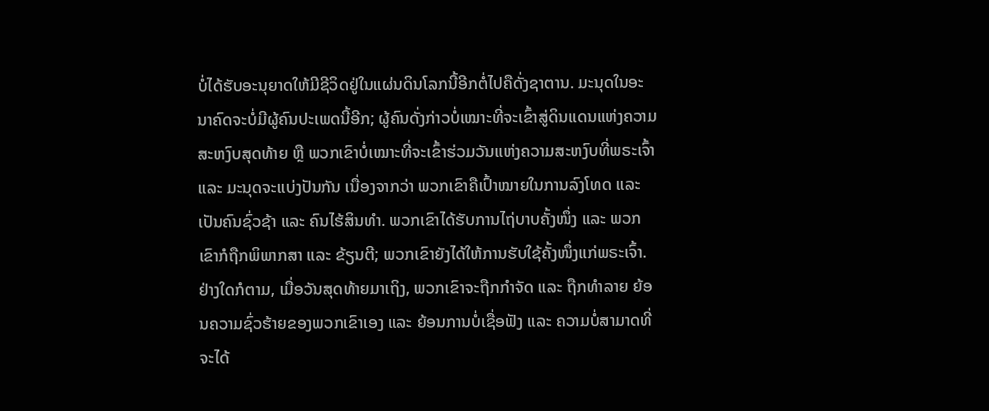ບໍ່ໄດ້ຮັບອະນຸຍາດໃຫ້ມີຊີວິດຢູ່ໃນແຜ່ນດິນໂລກນີ້ອີກຕໍ່ໄປຄືດັ່ງຊາຕານ. ມະນຸດໃນອະນາຄົດຈະບໍ່ມີຜູ້ຄົນປະເພດນີ້ອີກ; ຜູ້ຄົນດັ່ງກ່າວບໍ່ເໝາະທີ່ຈະເຂົ້າສູ່ດິນແດນແຫ່ງຄວາມສະຫງົບສຸດທ້າຍ ຫຼື ພວກເຂົາບໍ່ເໝາະທີ່ຈະເຂົ້າຮ່ວມວັນແຫ່ງຄວາມສະຫງົບທີ່ພຣະເຈົ້າ ແລະ ມະນຸດຈະແບ່ງປັນກັນ ເນື່ອງຈາກວ່າ ພວກເຂົາຄືເປົ້າໝາຍໃນການລົງໂທດ ແລະ ເປັນຄົນຊົ່ວຊ້າ ແລະ ຄົນໄຮ້ສິນທໍາ. ພວກເຂົາໄດ້ຮັບການໄຖ່ບາບຄັ້ງໜຶ່ງ ແລະ ພວກເຂົາກໍຖືກພິພາກສາ ແລະ ຂ້ຽນຕີ; ພວກເຂົາຍັງໄດ້ໃຫ້ການຮັບໃຊ້ຄັ້ງໜຶ່ງແກ່ພຣະເຈົ້າ. ຢ່າງໃດກໍຕາມ, ເມື່ອວັນສຸດທ້າຍມາເຖິງ, ພວກເຂົາຈະຖືກກໍາຈັດ ແລະ ຖືກທໍາລາຍ ຍ້ອນຄວາມຊົ່ວຮ້າຍຂອງພວກເຂົາເອງ ແລະ ຍ້ອນການບໍ່ເຊື່ອຟັງ ແລະ ຄວາມບໍ່ສາມາດທີ່ຈະໄດ້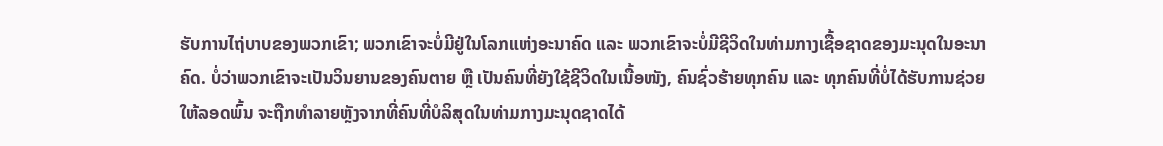ຮັບການໄຖ່ບາບຂອງພວກເຂົາ; ພວກເຂົາຈະບໍ່ມີຢູ່ໃນໂລກແຫ່ງອະນາຄົດ ແລະ ພວກເຂົາຈະບໍ່ມີຊີວິດໃນທ່າມກາງເຊື້ອຊາດຂອງມະນຸດໃນອະນາຄົດ. ບໍ່ວ່າພວກເຂົາຈະເປັນວິນຍານຂອງຄົນຕາຍ ຫຼື ເປັນຄົນທີ່ຍັງໃຊ້ຊີວິດໃນເນື້ອໜັງ, ຄົນຊົ່ວຮ້າຍທຸກຄົນ ແລະ ທຸກຄົນທີ່ບໍ່ໄດ້ຮັບການຊ່ວຍໃຫ້ລອດພົ້ນ ຈະຖືກທໍາລາຍຫຼັງຈາກທີ່ຄົນທີ່ບໍລິສຸດໃນທ່າມກາງມະນຸດຊາດໄດ້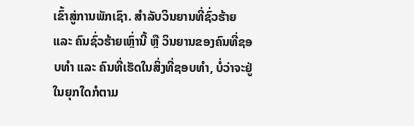ເຂົ້າສູ່ການພັກເຊົາ. ສໍາລັບວິນຍານທີ່ຊົ່ວຮ້າຍ ແລະ ຄົນຊົ່ວຮ້າຍເຫຼົ່ານີ້ ຫຼື ວິນຍານຂອງຄົນທີ່ຊອບທໍາ ແລະ ຄົນທີ່ເຮັດໃນສິ່ງທີ່ຊອບທໍາ, ບໍ່ວ່າຈະຢູ່ໃນຍຸກໃດກໍຕາມ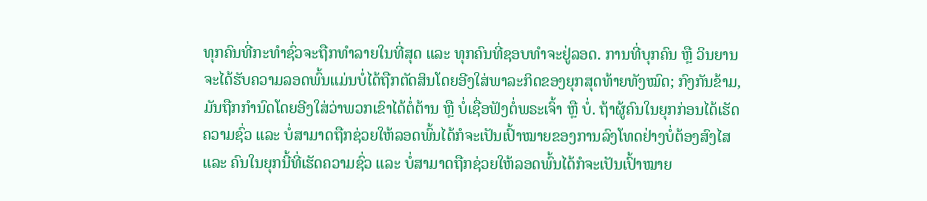ທຸກຄົນທີ່ກະທໍາຊົ່ວຈະຖືກທໍາລາຍໃນທີ່ສຸດ ແລະ ທຸກຄົນທີ່ຊອບທໍາຈະຢູ່ລອດ. ການທີ່ບຸກຄົນ ຫຼື ວິນຍານຈະໄດ້ຮັບຄວາມລອດພົ້ນແມ່ນບໍ່ໄດ້ຖືກຕັດສິນໂດຍອີງໃສ່ພາລະກິດຂອງຍຸກສຸດທ້າຍທັງໝົດ; ກົງກັນຂ້າມ, ມັນຖືກກໍານົດໂດຍອີງໃສ່ວ່າພວກເຂົາໄດ້ຕໍ່ຕ້ານ ຫຼື ບໍ່ເຊື່ອຟັງຕໍ່ພຣະເຈົ້າ ຫຼື ບໍ່. ຖ້າຜູ້ຄົນໃນຍຸກກ່ອນໄດ້ເຮັດຄວາມຊົ່ວ ແລະ ບໍ່ສາມາດຖືກຊ່ວຍໃຫ້ລອດພົ້ນໄດ້ກໍຈະເປັນເປົ້າໝາຍຂອງການລົງໂທດຢ່າງບໍ່ຕ້ອງສົງໄສ ແລະ ຄົນໃນຍຸກນີ້ທີ່ເຮັດຄວາມຊົ່ວ ແລະ ບໍ່ສາມາດຖືກຊ່ວຍໃຫ້ລອດພົ້ນໄດ້ກໍຈະເປັນເປົ້າໝາຍ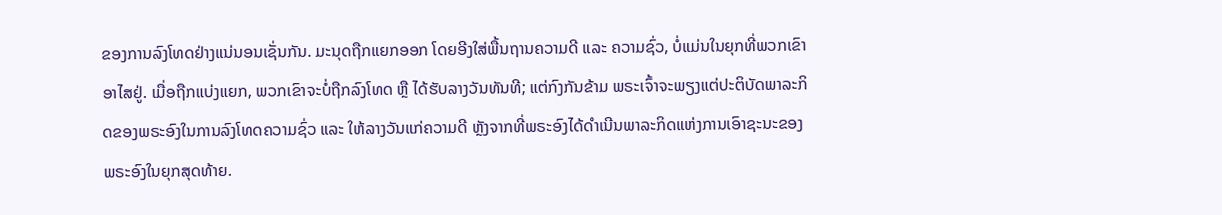ຂອງການລົງໂທດຢ່າງແນ່ນອນເຊັ່ນກັນ. ມະນຸດຖືກແຍກອອກ ໂດຍອີງໃສ່ພື້ນຖານຄວາມດີ ແລະ ຄວາມຊົ່ວ, ບໍ່ແມ່ນໃນຍຸກທີ່ພວກເຂົາອາໄສຢູ່. ເມື່ອຖືກແບ່ງແຍກ, ພວກເຂົາຈະບໍ່ຖືກລົງໂທດ ຫຼື ໄດ້ຮັບລາງວັນທັນທີ; ແຕ່ກົງກັນຂ້າມ ພຣະເຈົ້າຈະພຽງແຕ່ປະຕິບັດພາລະກິດຂອງພຣະອົງໃນການລົງໂທດຄວາມຊົ່ວ ແລະ ໃຫ້ລາງວັນແກ່ຄວາມດີ ຫຼັງຈາກທີ່ພຣະອົງໄດ້ດໍາເນີນພາລະກິດແຫ່ງການເອົາຊະນະຂອງພຣະອົງໃນຍຸກສຸດທ້າຍ.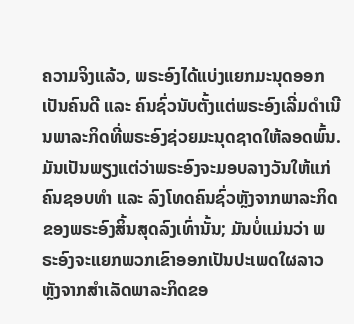ຄວາມຈິງແລ້ວ, ພຣະອົງໄດ້ແບ່ງແຍກມະນຸດອອກເປັນຄົນດີ ແລະ ຄົນຊົ່ວນັບຕັ້ງແຕ່ພຣະອົງເລີ່ມດໍາເນີນພາລະກິດທີ່ພຣະອົງຊ່ວຍມະນຸດຊາດໃຫ້ລອດພົ້ນ. ມັນເປັນພຽງແຕ່ວ່າພຣະອົງຈະມອບລາງວັນໃຫ້ແກ່ຄົນຊອບທໍາ ແລະ ລົງໂທດຄົນຊົ່ວຫຼັງຈາກພາລະກິດຂອງພຣະອົງສິ້ນສຸດລົງເທົ່ານັ້ນ; ມັນບໍ່ແມ່ນວ່າ ພຣະອົງຈະແຍກພວກເຂົາອອກເປັນປະເພດໃຜລາວຫຼັງຈາກສໍາເລັດພາລະກິດຂອ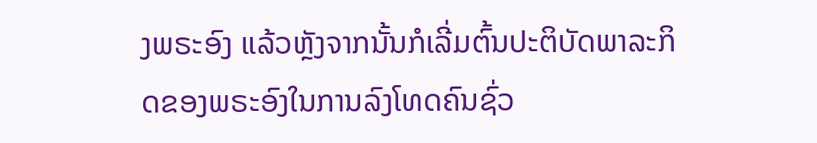ງພຣະອົງ ແລ້ວຫຼັງຈາກນັ້ນກໍເລີ່ມຕົ້ນປະຕິບັດພາລະກິດຂອງພຣະອົງໃນການລົງໂທດຄົນຊົ່ວ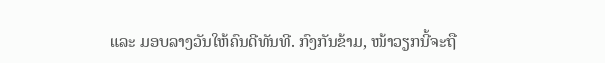ແລະ ມອບລາງວັນໃຫ້ຄົນດີທັນທີ. ກົງກັນຂ້າມ, ໜ້າວຽກນີ້ຈະຖື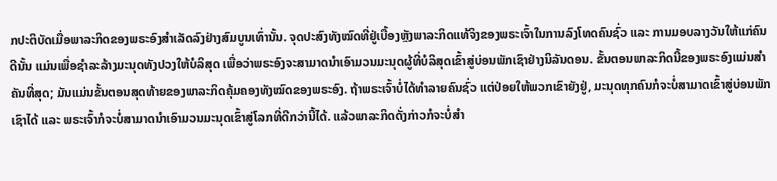ກປະຕິບັດເມື່ອພາລະກິດຂອງພຣະອົງສຳເລັດລົງຢ່າງສົມບູນເທົ່ານັ້ນ. ຈຸດປະສົງທັງໝົດທີ່ຢູ່ເບື້ອງຫຼັງພາລະກິດແທ້ຈິງຂອງພຣະເຈົ້າໃນການລົງໂທດຄົນຊົ່ວ ແລະ ການມອບລາງວັນໃຫ້ແກ່ຄົນດີນັ້ນ ແມ່ນເພື່ອຊໍາລະລ້າງມະນຸດທັງປວງໃຫ້ບໍລິສຸດ ເພື່ອວ່າພຣະອົງຈະສາມາດນໍາເອົາມວນມະນຸດຜູ້ທີ່ບໍລິສຸດເຂົ້າສູ່ບ່ອນພັກເຊົາຢ່າງນິລັນດອນ. ຂັ້ນຕອນພາລະກິດນີ້ຂອງພຣະອົງແມ່ນສໍາຄັນທີ່ສຸດ; ມັນແມ່ນຂັ້ນຕອນສຸດທ້າຍຂອງພາລະກິດຄຸ້ມຄອງທັງໝົດຂອງພຣະອົງ. ຖ້າພຣະເຈົ້າບໍ່ໄດ້ທໍາລາຍຄົນຊົ່ວ ແຕ່ປ່ອຍໃຫ້ພວກເຂົາຍັງຢູ່, ມະນຸດທຸກຄົນກໍຈະບໍ່ສາມາດເຂົ້າສູ່ບ່ອນພັກເຊົາໄດ້ ແລະ ພຣະເຈົ້າກໍຈະບໍ່ສາມາດນໍາເອົາມວນມະນຸດເຂົ້າສູ່ໂລກທີ່ດີກວ່ານີ້ໄດ້. ແລ້ວພາລະກິດດັ່ງກ່າວກໍຈະບໍ່ສໍາ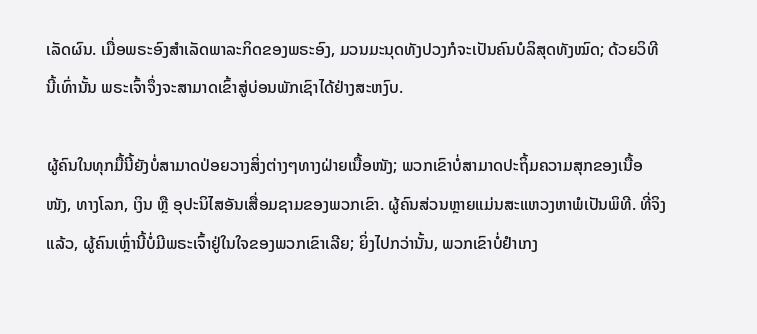ເລັດຜົນ. ເມື່ອພຣະອົງສໍາເລັດພາລະກິດຂອງພຣະອົງ, ມວນມະນຸດທັງປວງກໍຈະເປັນຄົນບໍລິສຸດທັງໝົດ; ດ້ວຍວິທີນີ້ເທົ່ານັ້ນ ພຣະເຈົ້າຈຶ່ງຈະສາມາດເຂົ້າສູ່ບ່ອນພັກເຊົາໄດ້ຢ່າງສະຫງົບ.

ຜູ້ຄົນໃນທຸກມື້ນີ້ຍັງບໍ່ສາມາດປ່ອຍວາງສິ່ງຕ່າງໆທາງຝ່າຍເນື້ອໜັງ; ພວກເຂົາບໍ່ສາມາດປະຖິ້ມຄວາມສຸກຂອງເນື້ອໜັງ, ທາງໂລກ, ເງິນ ຫຼື ອຸປະນິໄສອັນເສື່ອມຊາມຂອງພວກເຂົາ. ຜູ້ຄົນສ່ວນຫຼາຍແມ່ນສະແຫວງຫາພໍເປັນພິທີ. ທີ່ຈິງແລ້ວ, ຜູ້ຄົນເຫຼົ່ານີ້ບໍ່ມີພຣະເຈົ້າຢູ່ໃນໃຈຂອງພວກເຂົາເລີຍ; ຍິ່ງໄປກວ່ານັ້ນ, ພວກເຂົາບໍ່ຢໍາເກງ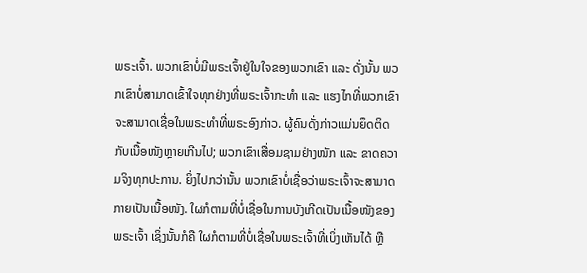ພຣະເຈົ້າ. ພວກເຂົາບໍ່ມີພຣະເຈົ້າຢູ່ໃນໃຈຂອງພວກເຂົາ ແລະ ດັ່ງນັ້ນ ພວກເຂົາບໍ່ສາມາດເຂົ້າໃຈທຸກຢ່າງທີ່ພຣະເຈົ້າກະທຳ ແລະ ແຮງໄກທີ່ພວກເຂົາຈະສາມາດເຊື່ອໃນພຣະທໍາທີ່ພຣະອົງກ່າວ. ຜູ້ຄົນດັ່ງກ່າວແມ່ນຍຶດຕິດກັບເນື້ອໜັງຫຼາຍເກີນໄປ; ພວກເຂົາເສື່ອມຊາມຢ່າງໜັກ ແລະ ຂາດຄວາມຈິງທຸກປະການ. ຍິ່ງໄປກວ່ານັ້ນ ພວກເຂົາບໍ່ເຊື່ອວ່າພຣະເຈົ້າຈະສາມາດກາຍເປັນເນື້ອໜັງ. ໃຜກໍຕາມທີ່ບໍ່ເຊື່ອໃນການບັງເກີດເປັນເນື້ອໜັງຂອງພຣະເຈົ້າ ເຊິ່ງນັ້ນກໍຄື ໃຜກໍຕາມທີ່ບໍ່ເຊື່ອໃນພຣະເຈົ້າທີ່ເບິ່ງເຫັນໄດ້ ຫຼື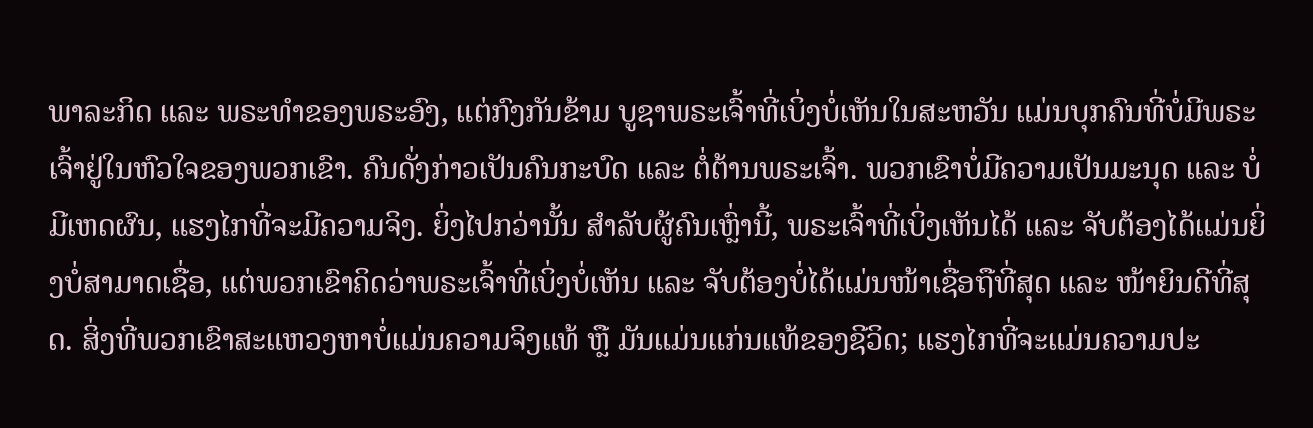ພາລະກິດ ແລະ ພຣະທໍາຂອງພຣະອົງ, ແຕ່ກົງກັນຂ້າມ ບູຊາພຣະເຈົ້າທີ່ເບິ່ງບໍ່ເຫັນໃນສະຫວັນ ແມ່ນບຸກຄົນທີ່ບໍ່ມີພຣະເຈົ້າຢູ່ໃນຫົວໃຈຂອງພວກເຂົາ. ຄົນດັ່ງກ່າວເປັນຄົນກະບົດ ແລະ ຕໍ່ຕ້ານພຣະເຈົ້າ. ພວກເຂົາບໍ່ມີຄວາມເປັນມະນຸດ ແລະ ບໍ່ມີເຫດຜົນ, ແຮງໄກທີ່ຈະມີຄວາມຈິງ. ຍິ່ງໄປກວ່ານັ້ນ ສໍາລັບຜູ້ຄົນເຫຼົ່ານີ້, ພຣະເຈົ້າທີ່ເບິ່ງເຫັນໄດ້ ແລະ ຈັບຕ້ອງໄດ້ແມ່ນຍິ່ງບໍ່ສາມາດເຊື່ອ, ແຕ່ພວກເຂົາຄິດວ່າພຣະເຈົ້າທີ່ເບິ່ງບໍ່ເຫັນ ແລະ ຈັບຕ້ອງບໍ່ໄດ້ແມ່ນໜ້າເຊື່ອຖືທີ່ສຸດ ແລະ ໜ້າຍິນດີທີ່ສຸດ. ສິ່ງທີ່ພວກເຂົາສະແຫວງຫາບໍ່ແມ່ນຄວາມຈິງແທ້ ຫຼື ມັນແມ່ນແກ່ນແທ້ຂອງຊີວິດ; ແຮງໄກທີ່ຈະແມ່ນຄວາມປະ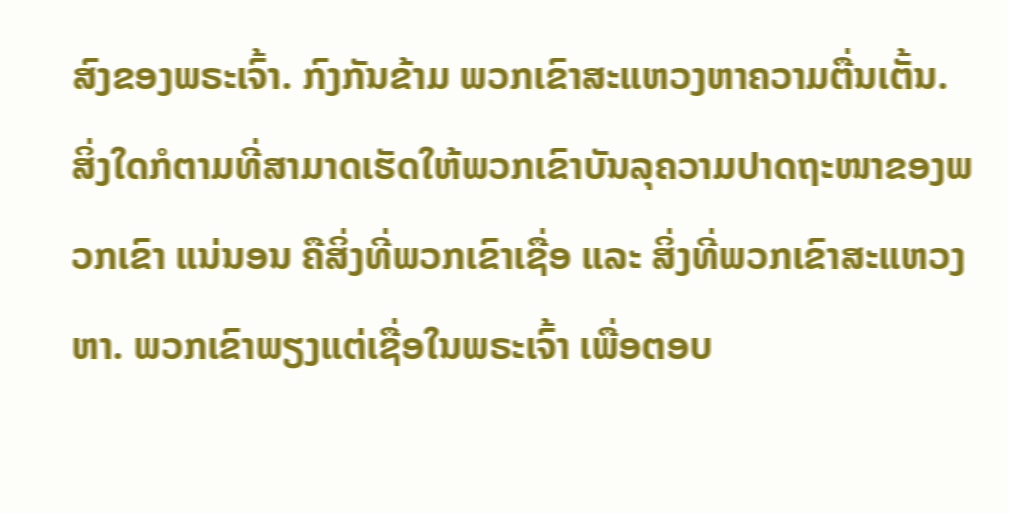ສົງຂອງພຣະເຈົ້າ. ກົງກັນຂ້າມ ພວກເຂົາສະແຫວງຫາຄວາມຕື່ນເຕັ້ນ. ສິ່ງໃດກໍຕາມທີ່ສາມາດເຮັດໃຫ້ພວກເຂົາບັນລຸຄວາມປາດຖະໜາຂອງພວກເຂົາ ແນ່ນອນ ຄືສິ່ງທີ່ພວກເຂົາເຊື່ອ ແລະ ສິ່ງທີ່ພວກເຂົາສະແຫວງຫາ. ພວກເຂົາພຽງແຕ່ເຊື່ອໃນພຣະເຈົ້າ ເພື່ອຕອບ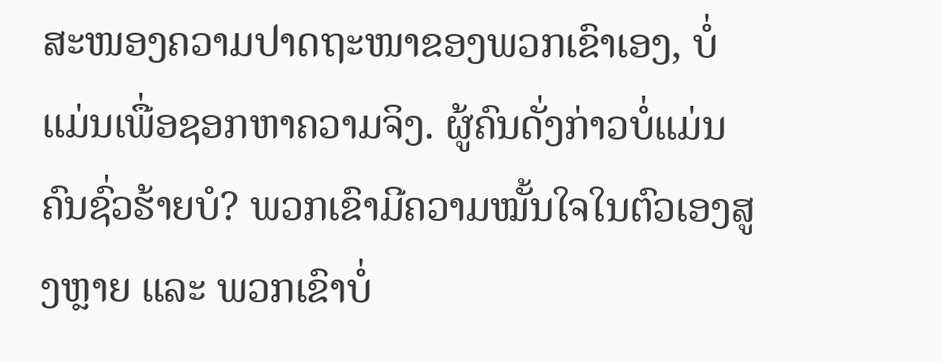ສະໜອງຄວາມປາດຖະໜາຂອງພວກເຂົາເອງ, ບໍ່ແມ່ນເພື່ອຊອກຫາຄວາມຈິງ. ຜູ້ຄົນດັ່ງກ່າວບໍ່ແມ່ນຄົນຊົ່ວຮ້າຍບໍ? ພວກເຂົາມີຄວາມໝັ້ນໃຈໃນຕົວເອງສູງຫຼາຍ ແລະ ພວກເຂົາບໍ່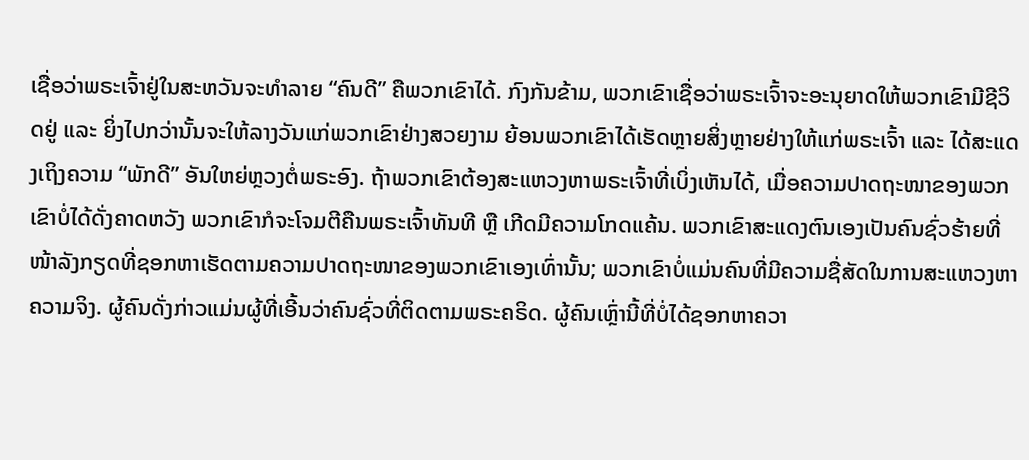ເຊື່ອວ່າພຣະເຈົ້າຢູ່ໃນສະຫວັນຈະທໍາລາຍ “ຄົນດີ” ຄືພວກເຂົາໄດ້. ກົງກັນຂ້າມ, ພວກເຂົາເຊື່ອວ່າພຣະເຈົ້າຈະອະນຸຍາດໃຫ້ພວກເຂົາມີຊີວິດຢູ່ ແລະ ຍິ່ງໄປກວ່ານັ້ນຈະໃຫ້ລາງວັນແກ່ພວກເຂົາຢ່າງສວຍງາມ ຍ້ອນພວກເຂົາໄດ້ເຮັດຫຼາຍສິ່ງຫຼາຍຢ່າງໃຫ້ແກ່ພຣະເຈົ້າ ແລະ ໄດ້ສະແດງເຖິງຄວາມ “ພັກດີ” ອັນໃຫຍ່ຫຼວງຕໍ່ພຣະອົງ. ຖ້າພວກເຂົາຕ້ອງສະແຫວງຫາພຣະເຈົ້າທີ່ເບິ່ງເຫັນໄດ້, ເມື່ອຄວາມປາດຖະໜາຂອງພວກເຂົາບໍ່ໄດ້ດັ່ງຄາດຫວັງ ພວກເຂົາກໍຈະໂຈມຕີຄືນພຣະເຈົ້າທັນທີ ຫຼື ເກີດມີຄວາມໂກດແຄ້ນ. ພວກເຂົາສະແດງຕົນເອງເປັນຄົນຊົ່ວຮ້າຍທີ່ໜ້າລັງກຽດທີ່ຊອກຫາເຮັດຕາມຄວາມປາດຖະໜາຂອງພວກເຂົາເອງເທົ່ານັ້ນ; ພວກເຂົາບໍ່ແມ່ນຄົນທີ່ມີຄວາມຊື່ສັດໃນການສະແຫວງຫາຄວາມຈິງ. ຜູ້ຄົນດັ່ງກ່າວແມ່ນຜູ້ທີ່ເອີ້ນວ່າຄົນຊົ່ວທີ່ຕິດຕາມພຣະຄຣິດ. ຜູ້ຄົນເຫຼົ່ານີ້ທີ່ບໍ່ໄດ້ຊອກຫາຄວາ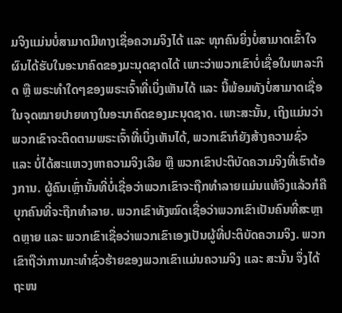ມຈິງແມ່ນບໍ່ສາມາດມີທາງເຊື່ອຄວາມຈິງໄດ້ ແລະ ທຸກຄົນຍິ່ງບໍ່ສາມາດເຂົ້າໃຈຜົນໄດ້ຮັບໃນອະນາຄົດຂອງມະນຸດຊາດໄດ້ ເພາະວ່າພວກເຂົາບໍ່ເຊື່ອໃນພາລະກິດ ຫຼື ພຣະທໍາໃດໆຂອງພຣະເຈົ້າທີ່ເບິ່ງເຫັນໄດ້ ແລະ ນີ້ພ້ອມທັງບໍ່ສາມາດເຊື່ອໃນຈຸດໝາຍປາຍທາງໃນອະນາຄົດຂອງມະນຸດຊາດ. ເພາະສະນັ້ນ, ເຖິງແມ່ນວ່າພວກເຂົາຈະຕິດຕາມພຣະເຈົ້າທີ່ເບິ່ງເຫັນໄດ້, ພວກເຂົາກໍຍັງສ້າງຄວາມຊົ່ວ ແລະ ບໍ່ໄດ້ສະແຫວງຫາຄວາມຈິງເລີຍ ຫຼື ພວກເຂົາປະຕິບັດຄວາມຈິງທີ່ເຮົາຕ້ອງການ. ຜູ້ຄົນເຫຼົ່ານັ້ນທີ່ບໍ່ເຊື່ອວ່າພວກເຂົາຈະຖືກທໍາລາຍແມ່ນແທ້ຈິງແລ້ວກໍຄືບຸກຄົນທີ່ຈະຖືກທໍາລາຍ. ພວກເຂົາທັງໝົດເຊື່ອວ່າພວກເຂົາເປັນຄົນທີ່ສະຫຼາດຫຼາຍ ແລະ ພວກເຂົາເຊື່ອວ່າພວກເຂົາເອງເປັນຜູ້ທີ່ປະຕິບັດຄວາມຈິງ. ພວກເຂົາຖືວ່າການກະທໍາຊົ່ວຮ້າຍຂອງພວກເຂົາແມ່ນຄວາມຈິງ ແລະ ສະນັ້ນ ຈຶ່ງໄດ້ຖະໜ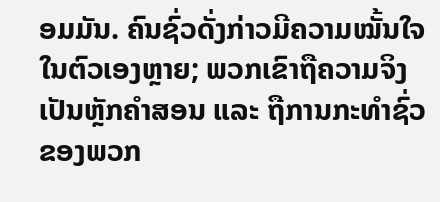ອມມັນ. ຄົນຊົ່ວດັ່ງກ່າວມີຄວາມໝັ້ນໃຈໃນຕົວເອງຫຼາຍ; ພວກເຂົາຖືຄວາມຈິງເປັນຫຼັກຄຳສອນ ແລະ ຖືການກະທໍາຊົ່ວຂອງພວກ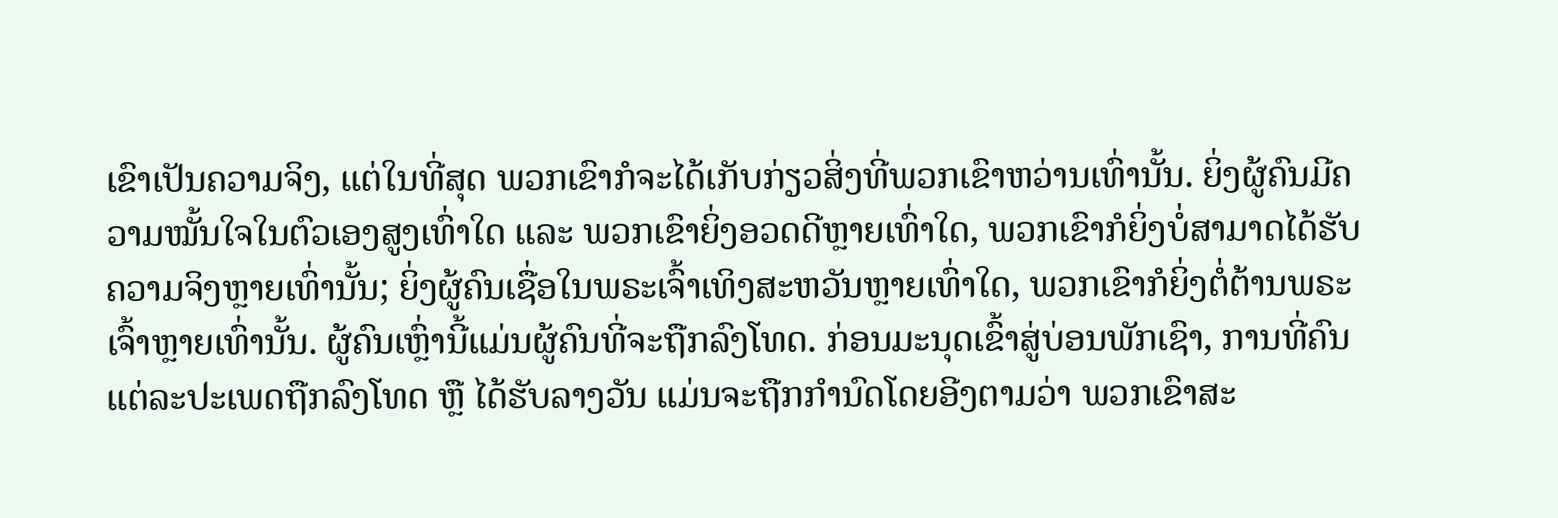ເຂົາເປັນຄວາມຈິງ, ແຕ່ໃນທີ່ສຸດ ພວກເຂົາກໍຈະໄດ້ເກັບກ່ຽວສິ່ງທີ່ພວກເຂົາຫວ່ານເທົ່ານັ້ນ. ຍິ່ງຜູ້ຄົນມີຄວາມໝັ້ນໃຈໃນຕົວເອງສູງເທົ່າໃດ ແລະ ພວກເຂົາຍິ່ງອວດດີຫຼາຍເທົ່າໃດ, ພວກເຂົາກໍຍິ່ງບໍ່ສາມາດໄດ້ຮັບຄວາມຈິງຫຼາຍເທົ່ານັ້ນ; ຍິ່ງຜູ້ຄົນເຊື່ອໃນພຣະເຈົ້າເທິງສະຫວັນຫຼາຍເທົ່າໃດ, ພວກເຂົາກໍຍິ່ງຕໍ່ຕ້ານພຣະເຈົ້າຫຼາຍເທົ່ານັ້ນ. ຜູ້ຄົນເຫຼົ່ານີ້ແມ່ນຜູ້ຄົນທີ່ຈະຖືກລົງໂທດ. ກ່ອນມະນຸດເຂົ້າສູ່ບ່ອນພັກເຊົາ, ການທີ່ຄົນແຕ່ລະປະເພດຖືກລົງໂທດ ຫຼື ໄດ້ຮັບລາງວັນ ແມ່ນຈະຖືກກໍານົດໂດຍອີງຕາມວ່າ ພວກເຂົາສະ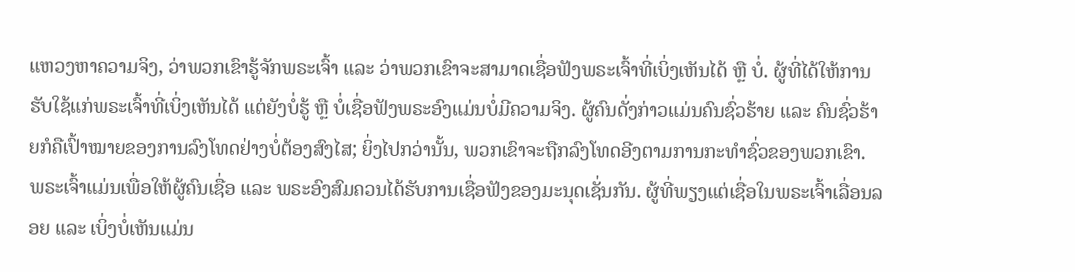ແຫວງຫາຄວາມຈິງ, ວ່າພວກເຂົາຮູ້ຈັກພຣະເຈົ້າ ແລະ ວ່າພວກເຂົາຈະສາມາດເຊື່ອຟັງພຣະເຈົ້າທີ່ເບິ່ງເຫັນໄດ້ ຫຼື ບໍ່. ຜູ້ທີ່ໄດ້ໃຫ້ການຮັບໃຊ້ແກ່ພຣະເຈົ້າທີ່ເບິ່ງເຫັນໄດ້ ແຕ່ຍັງບໍ່ຮູ້ ຫຼື ບໍ່ເຊື່ອຟັງພຣະອົງແມ່ນບໍ່ມີຄວາມຈິງ. ຜູ້ຄົນດັ່ງກ່າວແມ່ນຄົນຊົ່ວຮ້າຍ ແລະ ຄົນຊົ່ວຮ້າຍກໍຄືເປົ້າໝາຍຂອງການລົງໂທດຢ່າງບໍ່ຕ້ອງສົງໄສ; ຍິ່ງໄປກວ່ານັ້ນ, ພວກເຂົາຈະຖືກລົງໂທດອີງຕາມການກະທໍາຊົ່ວຂອງພວກເຂົາ. ພຣະເຈົ້າແມ່ນເພື່ອໃຫ້ຜູ້ຄົນເຊື່ອ ແລະ ພຣະອົງສົມຄວນໄດ້ຮັບການເຊື່ອຟັງຂອງມະນຸດເຊັ່ນກັນ. ຜູ້ທີ່ພຽງແຕ່ເຊື່ອໃນພຣະເຈົ້າເລື່ອນລອຍ ແລະ ເບິ່ງບໍ່ເຫັນແມ່ນ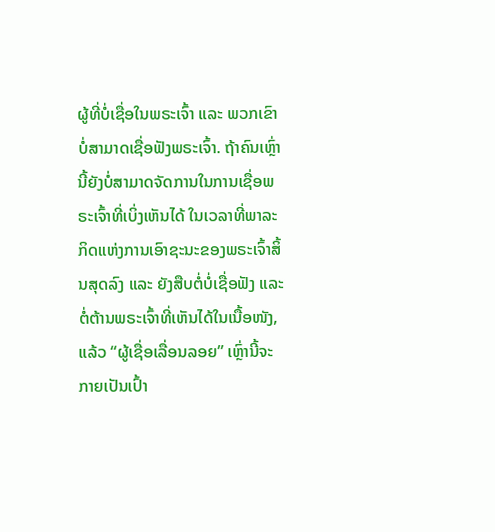ຜູ້ທີ່ບໍ່ເຊື່ອໃນພຣະເຈົ້າ ແລະ ພວກເຂົາບໍ່ສາມາດເຊື່ອຟັງພຣະເຈົ້າ. ຖ້າຄົນເຫຼົ່ານີ້ຍັງບໍ່ສາມາດຈັດການໃນການເຊື່ອພຣະເຈົ້າທີ່ເບິ່ງເຫັນໄດ້ ໃນເວລາທີ່ພາລະກິດແຫ່ງການເອົາຊະນະຂອງພຣະເຈົ້າສິ້ນສຸດລົງ ແລະ ຍັງສືບຕໍ່ບໍ່ເຊື່ອຟັງ ແລະ ຕໍ່ຕ້ານພຣະເຈົ້າທີ່ເຫັນໄດ້ໃນເນື້ອໜັງ, ແລ້ວ “ຜູ້ເຊື່ອເລື່ອນລອຍ” ເຫຼົ່ານີ້ຈະກາຍເປັນເປົ້າ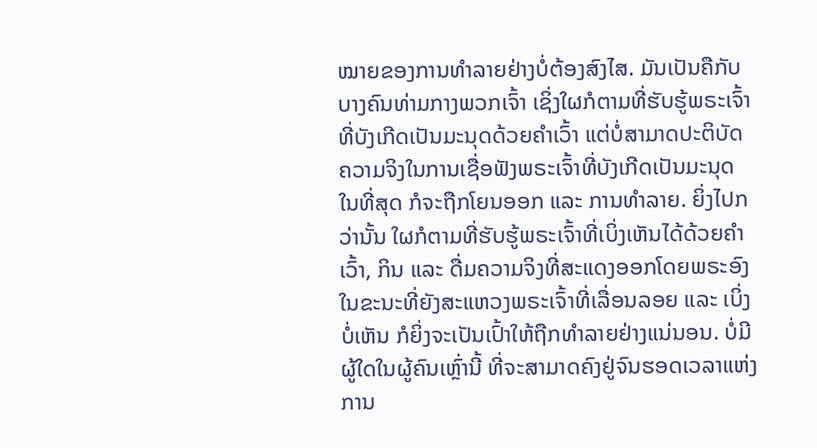ໝາຍຂອງການທໍາລາຍຢ່າງບໍ່ຕ້ອງສົງໄສ. ມັນເປັນຄືກັບບາງຄົນທ່າມກາງພວກເຈົ້າ ເຊິ່ງໃຜກໍຕາມທີ່ຮັບຮູ້ພຣະເຈົ້າທີ່ບັງເກີດເປັນມະນຸດດ້ວຍຄໍາເວົ້າ ແຕ່ບໍ່ສາມາດປະຕິບັດຄວາມຈິງໃນການເຊື່ອຟັງພຣະເຈົ້າທີ່ບັງເກີດເປັນມະນຸດ ໃນທີ່ສຸດ ກໍຈະຖືກໂຍນອອກ ແລະ ການທໍາລາຍ. ຍິ່ງໄປກວ່ານັ້ນ ໃຜກໍຕາມທີ່ຮັບຮູ້ພຣະເຈົ້າທີ່ເບິ່ງເຫັນໄດ້ດ້ວຍຄໍາເວົ້າ, ກິນ ແລະ ດື່ມຄວາມຈິງທີ່ສະແດງອອກໂດຍພຣະອົງໃນຂະນະທີ່ຍັງສະແຫວງພຣະເຈົ້າທີ່ເລື່ອນລອຍ ແລະ ເບິ່ງບໍ່ເຫັນ ກໍຍິ່ງຈະເປັນເປົ້າໃຫ້ຖືກທຳລາຍຢ່າງແນ່ນອນ. ບໍ່ມີຜູ້ໃດໃນຜູ້ຄົນເຫຼົ່ານີ້ ທີ່ຈະສາມາດຄົງຢູ່ຈົນຮອດເວລາແຫ່ງການ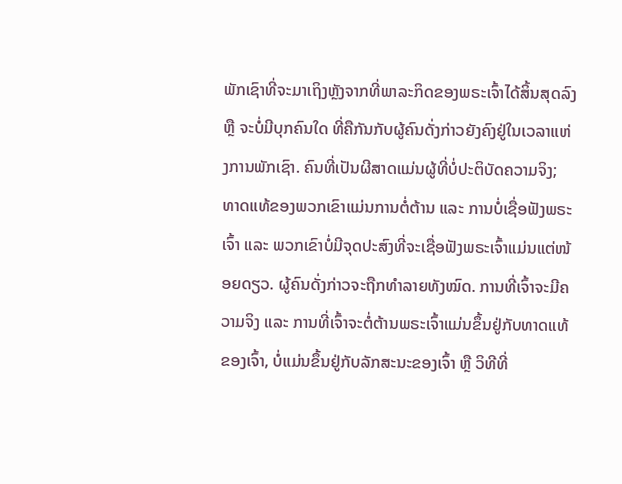ພັກເຊົາທີ່ຈະມາເຖິງຫຼັງຈາກທີ່ພາລະກິດຂອງພຣະເຈົ້າໄດ້ສິ້ນສຸດລົງ ຫຼື ຈະບໍ່ມີບຸກຄົນໃດ ທີ່ຄືກັນກັບຜູ້ຄົນດັ່ງກ່າວຍັງຄົງຢູ່ໃນເວລາແຫ່ງການພັກເຊົາ. ຄົນທີ່ເປັນຜີສາດແມ່ນຜູ້ທີ່ບໍ່ປະຕິບັດຄວາມຈິງ; ທາດແທ້ຂອງພວກເຂົາແມ່ນການຕໍ່ຕ້ານ ແລະ ການບໍ່ເຊື່ອຟັງພຣະເຈົ້າ ແລະ ພວກເຂົາບໍ່ມີຈຸດປະສົງທີ່ຈະເຊື່ອຟັງພຣະເຈົ້າແມ່ນແຕ່ໜ້ອຍດຽວ. ຜູ້ຄົນດັ່ງກ່າວຈະຖືກທໍາລາຍທັງໝົດ. ການທີ່ເຈົ້າຈະມີຄວາມຈິງ ແລະ ການທີ່ເຈົ້າຈະຕໍ່ຕ້ານພຣະເຈົ້າແມ່ນຂຶ້ນຢູ່ກັບທາດແທ້ຂອງເຈົ້າ, ບໍ່ແມ່ນຂຶ້ນຢູ່ກັບລັກສະນະຂອງເຈົ້າ ຫຼື ວິທີທີ່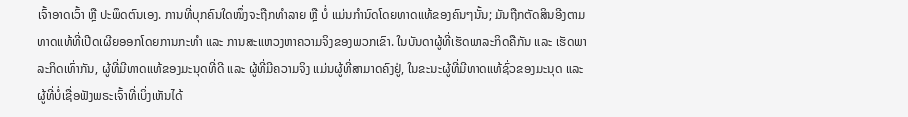ເຈົ້າອາດເວົ້າ ຫຼື ປະພຶດຕົນເອງ. ການທີ່ບຸກຄົນໃດໜຶ່ງຈະຖືກທໍາລາຍ ຫຼື ບໍ່ ແມ່ນກໍານົດໂດຍທາດແທ້ຂອງຄົນໆນັ້ນ; ມັນຖືກຕັດສິນອີງຕາມທາດແທ້ທີ່ເປີດເຜີຍອອກໂດຍການກະທໍາ ແລະ ການສະແຫວງຫາຄວາມຈິງຂອງພວກເຂົາ. ໃນບັນດາຜູ້ທີ່ເຮັດພາລະກິດຄືກັນ ແລະ ເຮັດພາລະກິດເທົ່າກັນ, ຜູ້ທີ່ມີທາດແທ້ຂອງມະນຸດທີ່ດີ ແລະ ຜູ້ທີ່ມີຄວາມຈິງ ແມ່ນຜູ້ທີ່ສາມາດຄົງຢູ່, ໃນຂະນະຜູ້ທີ່ມີທາດແທ້ຊົ່ວຂອງມະນຸດ ແລະ ຜູ້ທີ່ບໍ່ເຊື່ອຟັງພຣະເຈົ້າທີ່ເບິ່ງເຫັນໄດ້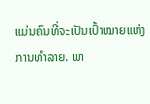ແມ່ນຄົນທີ່ຈະເປັນເປົ້າໝາຍແຫ່ງການທໍາລາຍ. ພາ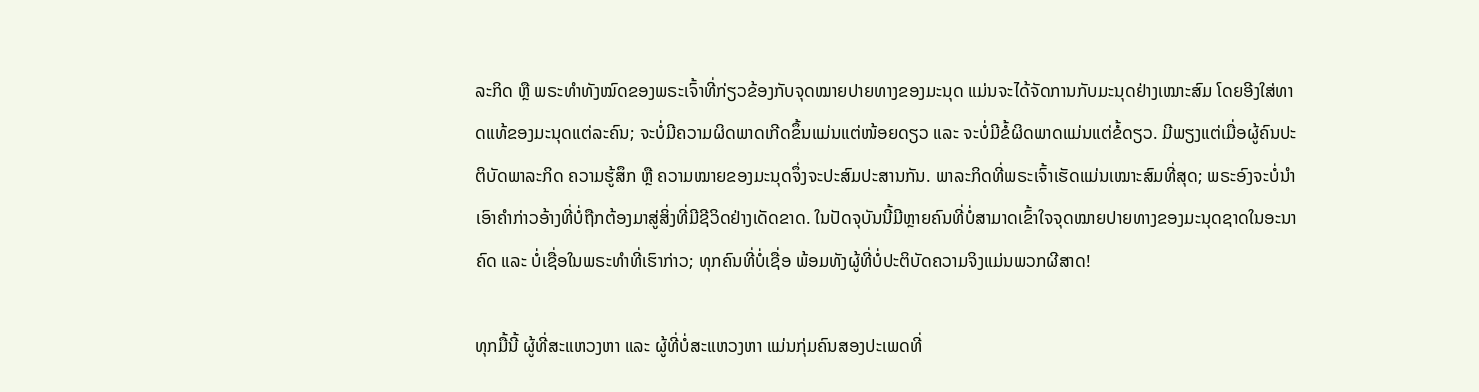ລະກິດ ຫຼື ພຣະທໍາທັງໝົດຂອງພຣະເຈົ້າທີ່ກ່ຽວຂ້ອງກັບຈຸດໝາຍປາຍທາງຂອງມະນຸດ ແມ່ນຈະໄດ້ຈັດການກັບມະນຸດຢ່າງເໝາະສົມ ໂດຍອີງໃສ່ທາດແທ້ຂອງມະນຸດແຕ່ລະຄົນ; ຈະບໍ່ມີຄວາມຜິດພາດເກີດຂຶ້ນແມ່ນແຕ່ໜ້ອຍດຽວ ແລະ ຈະບໍ່ມີຂໍ້ຜິດພາດແມ່ນແຕ່ຂໍ້ດຽວ. ມີພຽງແຕ່ເມື່ອຜູ້ຄົນປະຕິບັດພາລະກິດ ຄວາມຮູ້ສຶກ ຫຼື ຄວາມໝາຍຂອງມະນຸດຈຶ່ງຈະປະສົມປະສານກັນ. ພາລະກິດທີ່ພຣະເຈົ້າເຮັດແມ່ນເໝາະສົມທີ່ສຸດ; ພຣະອົງຈະບໍ່ນໍາເອົາຄໍາກ່າວອ້າງທີ່ບໍ່ຖືກຕ້ອງມາສູ່ສິ່ງທີ່ມີຊີວິດຢ່າງເດັດຂາດ. ໃນປັດຈຸບັນນີ້ມີຫຼາຍຄົນທີ່ບໍ່ສາມາດເຂົ້າໃຈຈຸດໝາຍປາຍທາງຂອງມະນຸດຊາດໃນອະນາຄົດ ແລະ ບໍ່ເຊື່ອໃນພຣະທໍາທີ່ເຮົາກ່າວ; ທຸກຄົນທີ່ບໍ່ເຊື່ອ ພ້ອມທັງຜູ້ທີ່ບໍ່ປະຕິບັດຄວາມຈິງແມ່ນພວກຜີສາດ!

ທຸກມື້ນີ້ ຜູ້ທີ່ສະແຫວງຫາ ແລະ ຜູ້ທີ່ບໍ່ສະແຫວງຫາ ແມ່ນກຸ່ມຄົນສອງປະເພດທີ່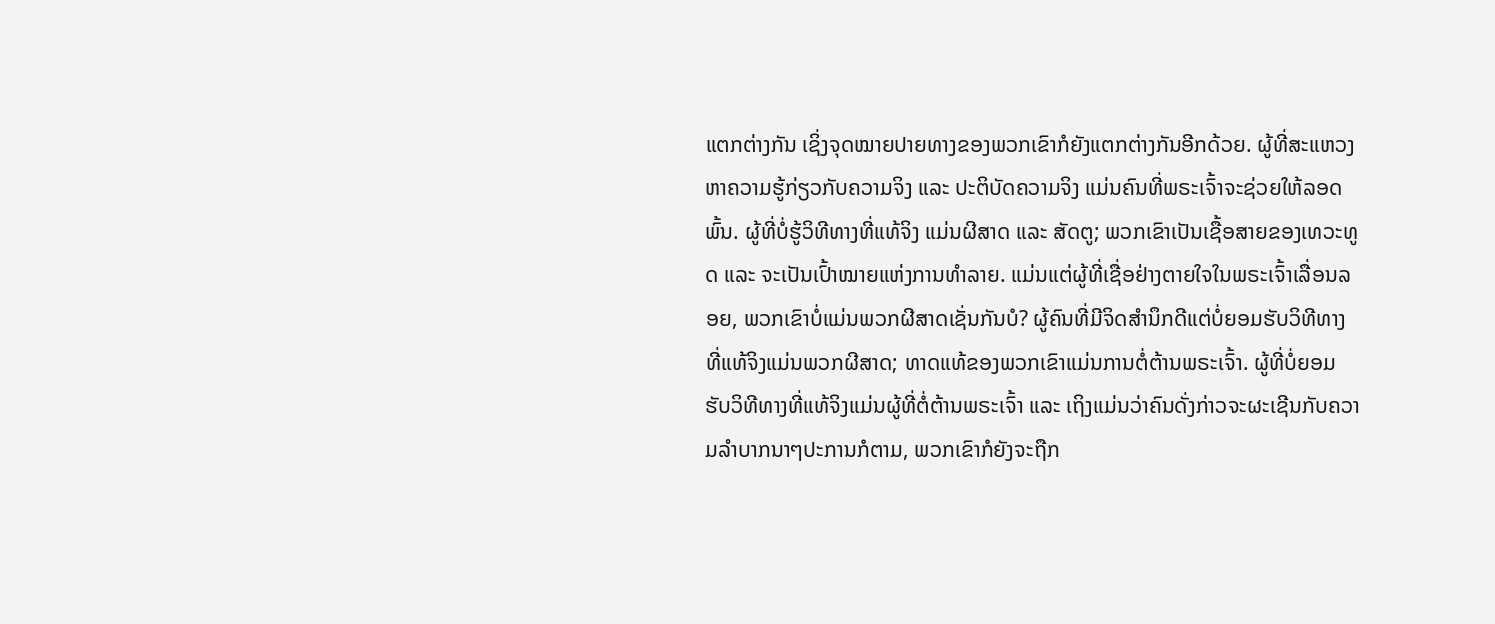ແຕກຕ່າງກັນ ເຊິ່ງຈຸດໝາຍປາຍທາງຂອງພວກເຂົາກໍຍັງແຕກຕ່າງກັນອີກດ້ວຍ. ຜູ້ທີ່ສະແຫວງຫາຄວາມຮູ້ກ່ຽວກັບຄວາມຈິງ ແລະ ປະຕິບັດຄວາມຈິງ ແມ່ນຄົນທີ່ພຣະເຈົ້າຈະຊ່ວຍໃຫ້ລອດພົ້ນ. ຜູ້ທີ່ບໍ່ຮູ້ວິທີທາງທີ່ແທ້ຈິງ ແມ່ນຜີສາດ ແລະ ສັດຕູ; ພວກເຂົາເປັນເຊື້ອສາຍຂອງເທວະທູດ ແລະ ຈະເປັນເປົ້າໝາຍແຫ່ງການທໍາລາຍ. ແມ່ນແຕ່ຜູ້ທີ່ເຊື່ອຢ່າງຕາຍໃຈໃນພຣະເຈົ້າເລື່ອນລອຍ, ພວກເຂົາບໍ່ແມ່ນພວກຜີສາດເຊັ່ນກັນບໍ? ຜູ້ຄົນທີ່ມີຈິດສຳນຶກດີແຕ່ບໍ່ຍອມຮັບວິທີທາງທີ່ແທ້ຈິງແມ່ນພວກຜີສາດ; ທາດແທ້ຂອງພວກເຂົາແມ່ນການຕໍ່ຕ້ານພຣະເຈົ້າ. ຜູ້ທີ່ບໍ່ຍອມຮັບວິທີທາງທີ່ແທ້ຈິງແມ່ນຜູ້ທີ່ຕໍ່ຕ້ານພຣະເຈົ້າ ແລະ ເຖິງແມ່ນວ່າຄົນດັ່ງກ່າວຈະຜະເຊີນກັບຄວາມລໍາບາກນາໆປະການກໍຕາມ, ພວກເຂົາກໍຍັງຈະຖືກ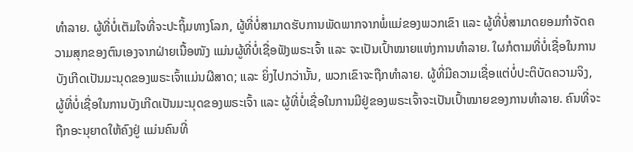ທໍາລາຍ. ຜູ້ທີ່ບໍ່ເຕັມໃຈທີ່ຈະປະຖິ້ມທາງໂລກ, ຜູ້ທີ່ບໍ່ສາມາດຮັບການພັດພາກຈາກພໍ່ແມ່ຂອງພວກເຂົາ ແລະ ຜູ້ທີ່ບໍ່ສາມາດຍອມກໍາຈັດຄວາມສຸກຂອງຕົນເອງຈາກຝ່າຍເນື້ອໜັງ ແມ່ນຜູ້ທີ່ບໍ່ເຊື່ອຟັງພຣະເຈົ້າ ແລະ ຈະເປັນເປົ້າໝາຍແຫ່ງການທໍາລາຍ. ໃຜກໍຕາມທີ່ບໍ່ເຊື່ອໃນການບັງເກີດເປັນມະນຸດຂອງພຣະເຈົ້າແມ່ນຜີສາດ; ແລະ ຍິ່ງໄປກວ່ານັ້ນ, ພວກເຂົາຈະຖືກທໍາລາຍ. ຜູ້ທີ່ມີຄວາມເຊື່ອແຕ່ບໍ່ປະຕິບັດຄວາມຈິງ, ຜູ້ທີ່ບໍ່ເຊື່ອໃນການບັງເກີດເປັນມະນຸດຂອງພຣະເຈົ້າ ແລະ ຜູ້ທີ່ບໍ່ເຊື່ອໃນການມີຢູ່ຂອງພຣະເຈົ້າຈະເປັນເປົ້າໝາຍຂອງການທໍາລາຍ. ຄົນທີ່ຈະຖືກອະນຸຍາດໃຫ້ຄົງຢູ່ ແມ່ນຄົນທີ່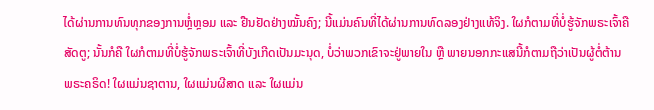ໄດ້ຜ່ານການທົນທຸກຂອງການຫຼໍ່ຫຼອມ ແລະ ຢືນຢັດຢ່າງໝັ້ນຄົງ; ນີ້ແມ່ນຄົນທີ່ໄດ້ຜ່ານການທົດລອງຢ່າງແທ້ຈິງ. ໃຜກໍຕາມທີ່ບໍ່ຮູ້ຈັກພຣະເຈົ້າຄືສັດຕູ; ນັ້ນກໍຄື ໃຜກໍຕາມທີ່ບໍ່ຮູ້ຈັກພຣະເຈົ້າທີ່ບັງເກີດເປັນມະນຸດ, ບໍ່ວ່າພວກເຂົາຈະຢູ່ພາຍໃນ ຫຼື ພາຍນອກກະແສນີ້ກໍຕາມຖືວ່າເປັນຜູ້ຕໍ່ຕ້ານພຣະຄຣິດ! ໃຜແມ່ນຊາຕານ, ໃຜແມ່ນຜີສາດ ແລະ ໃຜແມ່ນ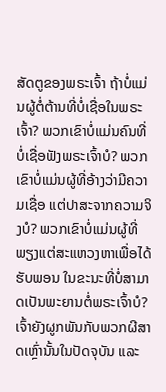ສັດຕູຂອງພຣະເຈົ້າ ຖ້າບໍ່ແມ່ນຜູ້ຕໍ່ຕ້ານທີ່ບໍ່ເຊື່ອໃນພຣະເຈົ້າ? ພວກເຂົາບໍ່ແມ່ນຄົນທີ່ບໍ່ເຊື່ອຟັງພຣະເຈົ້າບໍ? ພວກເຂົາບໍ່ແມ່ນຜູ້ທີ່ອ້າງວ່າມີຄວາມເຊື່ອ ແຕ່ປາສະຈາກຄວາມຈິງບໍ? ພວກເຂົາບໍ່ແມ່ນຜູ້ທີ່ພຽງແຕ່ສະແຫວງຫາເພື່ອໄດ້ຮັບພອນ ໃນຂະນະທີ່ບໍ່ສາມາດເປັນພະຍານຕໍ່ພຣະເຈົ້າບໍ? ເຈົ້າຍັງຜູກພັນກັບພວກຜີສາດເຫຼົ່ານັ້ນໃນປັດຈຸບັນ ແລະ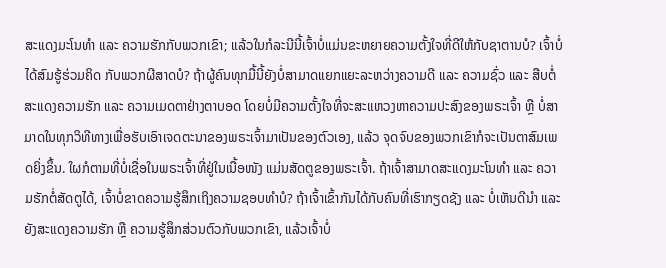ສະແດງມະໂນທຳ ແລະ ຄວາມຮັກກັບພວກເຂົາ; ແລ້ວໃນກໍລະນີນີ້ເຈົ້າບໍ່ແມ່ນຂະຫຍາຍຄວາມຕັ້ງໃຈທີ່ດີໃຫ້ກັບຊາຕານບໍ? ເຈົ້າບໍ່ໄດ້ສົມຮູ້ຮ່ວມຄິດ ກັບພວກຜີສາດບໍ? ຖ້າຜູ້ຄົນທຸກມື້ນີ້ຍັງບໍ່ສາມາດແຍກແຍະລະຫວ່າງຄວາມດີ ແລະ ຄວາມຊົ່ວ ແລະ ສືບຕໍ່ສະແດງຄວາມຮັກ ແລະ ຄວາມເມດຕາຢ່າງຕາບອດ ໂດຍບໍ່ມີຄວາມຕັ້ງໃຈທີ່ຈະສະແຫວງຫາຄວາມປະສົງຂອງພຣະເຈົ້າ ຫຼື ບໍ່ສາມາດໃນທຸກວິທີທາງເພື່ອຮັບເອົາເຈດຕະນາຂອງພຣະເຈົ້າມາເປັນຂອງຕົວເອງ, ແລ້ວ ຈຸດຈົບຂອງພວກເຂົາກໍຈະເປັນຕາສົມເພດຍິ່ງຂຶ້ນ. ໃຜກໍຕາມທີ່ບໍ່ເຊື່ອໃນພຣະເຈົ້າທີ່ຢູ່ໃນເນື້ອໜັງ ແມ່ນສັດຕູຂອງພຣະເຈົ້າ. ຖ້າເຈົ້າສາມາດສະແດງມະໂນທຳ ແລະ ຄວາມຮັກຕໍ່ສັດຕູໄດ້, ເຈົ້າບໍ່ຂາດຄວາມຮູ້ສຶກເຖິງຄວາມຊອບທໍາບໍ? ຖ້າເຈົ້າເຂົ້າກັນໄດ້ກັບຄົນທີ່ເຮົາກຽດຊັງ ແລະ ບໍ່ເຫັນດີນຳ ແລະ ຍັງສະແດງຄວາມຮັກ ຫຼື ຄວາມຮູ້ສຶກສ່ວນຕົວກັບພວກເຂົາ, ແລ້ວເຈົ້າບໍ່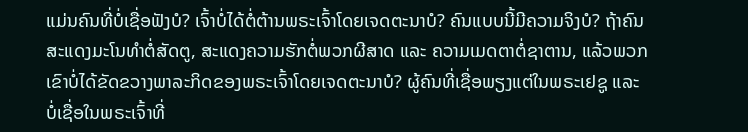ແມ່ນຄົນທີ່ບໍ່ເຊື່ອຟັງບໍ? ເຈົ້າບໍ່ໄດ້ຕໍ່ຕ້ານພຣະເຈົ້າໂດຍເຈດຕະນາບໍ? ຄົນແບບນີ້ມີຄວາມຈິງບໍ? ຖ້າຄົນສະແດງມະໂນທຳຕໍ່ສັດຕູ, ສະແດງຄວາມຮັກຕໍ່ພວກຜີສາດ ແລະ ຄວາມເມດຕາຕໍ່ຊາຕານ, ແລ້ວພວກເຂົາບໍ່ໄດ້ຂັດຂວາງພາລະກິດຂອງພຣະເຈົ້າໂດຍເຈດຕະນາບໍ? ຜູ້ຄົນທີ່ເຊື່ອພຽງແຕ່ໃນພຣະເຢຊູ ແລະ ບໍ່ເຊື່ອໃນພຣະເຈົ້າທີ່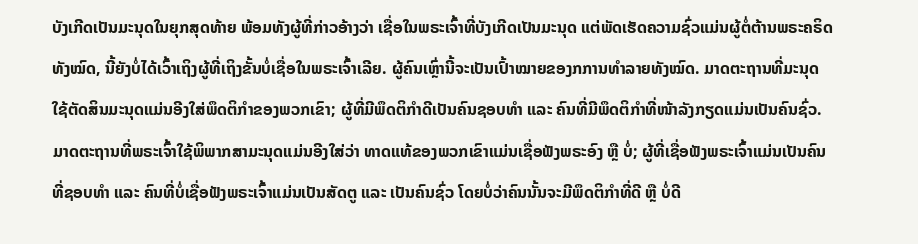ບັງເກີດເປັນມະນຸດໃນຍຸກສຸດທ້າຍ ພ້ອມທັງຜູ້ທີ່ກ່າວອ້າງວ່າ ເຊື່ອໃນພຣະເຈົ້າທີ່ບັງເກີດເປັນມະນຸດ ແຕ່ພັດເຮັດຄວາມຊົ່ວແມ່ນຜູ້ຕໍ່ຕ້ານພຣະຄຣິດທັງໝົດ, ນີ້ຍັງບໍ່ໄດ້ເວົ້າເຖິງຜູ້ທີ່ເຖິງຂັ້ນບໍ່ເຊື່ອໃນພຣະເຈົ້າເລີຍ. ຜູ້ຄົນເຫຼົ່ານີ້ຈະເປັນເປົ້າໝາຍຂອງກການທໍາລາຍທັງໝົດ. ມາດຕະຖານທີ່ມະນຸດໃຊ້ຕັດສິນມະນຸດແມ່ນອີງໃສ່ພຶດຕິກຳຂອງພວກເຂົາ; ຜູ້ທີ່ມີພຶດຕິກຳດີເປັນຄົນຊອບທໍາ ແລະ ຄົນທີ່ມີພຶດຕິກຳທີ່ໜ້າລັງກຽດແມ່ນເປັນຄົນຊົ່ວ. ມາດຕະຖານທີ່ພຣະເຈົ້າໃຊ້ພິພາກສາມະນຸດແມ່ນອີງໃສ່ວ່າ ທາດແທ້ຂອງພວກເຂົາແມ່ນເຊື່ອຟັງພຣະອົງ ຫຼື ບໍ່; ຜູ້ທີ່ເຊື່ອຟັງພຣະເຈົ້າແມ່ນເປັນຄົນທີ່ຊອບທໍາ ແລະ ຄົນທີ່ບໍ່ເຊື່ອຟັງພຣະເຈົ້າແມ່ນເປັນສັດຕູ ແລະ ເປັນຄົນຊົ່ວ ໂດຍບໍ່ວ່າຄົນນັ້ນຈະມີພຶດຕິກຳທີ່ດີ ຫຼື ບໍ່ດີ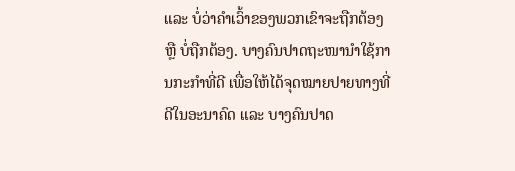ແລະ ບໍ່ວ່າຄໍາເວົ້າຂອງພວກເຂົາຈະຖືກຕ້ອງ ຫຼື ບໍ່ຖືກຕ້ອງ. ບາງຄົນປາດຖະໜານໍາໃຊ້ການກະກຳທີ່ດີ ເພື່ອໃຫ້ໄດ້ຈຸດໝາຍປາຍທາງທີ່ດີໃນອະນາຄົດ ແລະ ບາງຄົນປາດ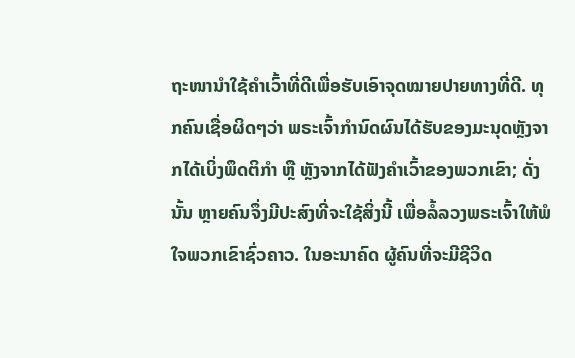ຖະໜານຳໃຊ້ຄໍາເວົ້າທີ່ດີເພື່ອຮັບເອົາຈຸດໝາຍປາຍທາງທີ່ດີ. ທຸກຄົນເຊື່ອຜິດໆວ່າ ພຣະເຈົ້າກຳນົດຜົນໄດ້ຮັບຂອງມະນຸດຫຼັງຈາກໄດ້ເບິ່ງພຶດຕິກໍາ ຫຼື ຫຼັງຈາກໄດ້ຟັງຄຳເວົ້າຂອງພວກເຂົາ; ດັ່ງນັ້ນ ຫຼາຍຄົນຈຶ່ງມີປະສົງທີ່ຈະໃຊ້ສິ່ງນີ້ ເພື່ອລໍ້ລວງພຣະເຈົ້າໃຫ້ພໍໃຈພວກເຂົາຊົ່ວຄາວ. ໃນອະນາຄົດ ຜູ້ຄົນທີ່ຈະມີຊີວິດ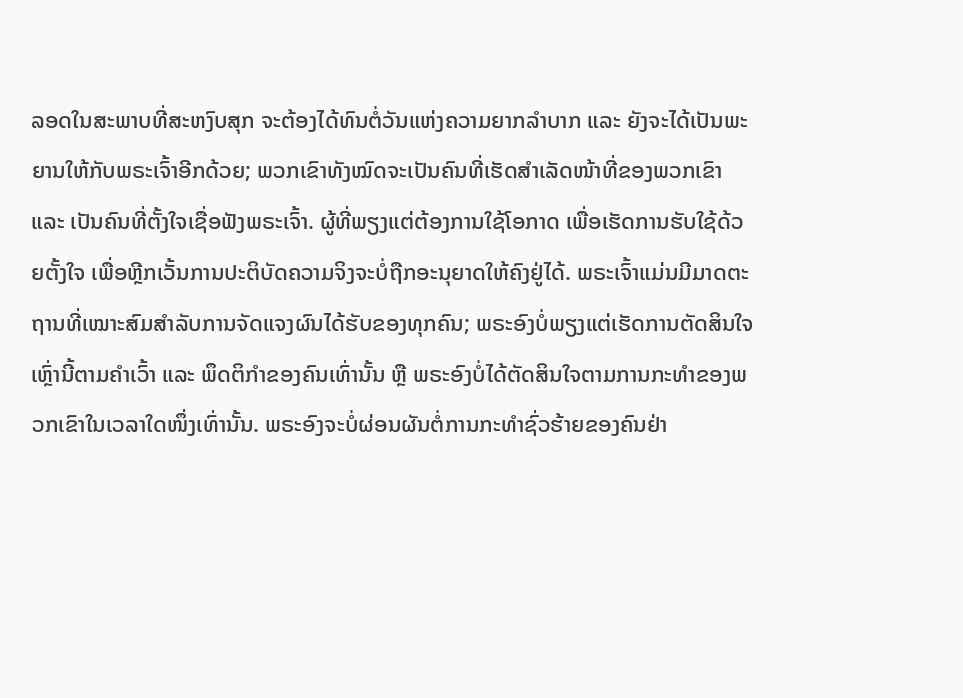ລອດໃນສະພາບທີ່ສະຫງົບສຸກ ຈະຕ້ອງໄດ້ທົນຕໍ່ວັນແຫ່ງຄວາມຍາກລໍາບາກ ແລະ ຍັງຈະໄດ້ເປັນພະຍານໃຫ້ກັບພຣະເຈົ້າອີກດ້ວຍ; ພວກເຂົາທັງໝົດຈະເປັນຄົນທີ່ເຮັດສໍາເລັດໜ້າທີ່ຂອງພວກເຂົາ ແລະ ເປັນຄົນທີ່ຕັ້ງໃຈເຊື່ອຟັງພຣະເຈົ້າ. ຜູ້ທີ່ພຽງແຕ່ຕ້ອງການໃຊ້ໂອກາດ ເພື່ອເຮັດການຮັບໃຊ້ດ້ວຍຕັ້ງໃຈ ເພື່ອຫຼີກເວັ້ນການປະຕິບັດຄວາມຈິງຈະບໍ່ຖືກອະນຸຍາດໃຫ້ຄົງຢູ່ໄດ້. ພຣະເຈົ້າແມ່ນມີມາດຕະຖານທີ່ເໝາະສົມສໍາລັບການຈັດແຈງຜົນໄດ້ຮັບຂອງທຸກຄົນ; ພຣະອົງບໍ່ພຽງແຕ່ເຮັດການຕັດສິນໃຈເຫຼົ່ານີ້ຕາມຄໍາເວົ້າ ແລະ ພຶດຕິກຳຂອງຄົນເທົ່ານັ້ນ ຫຼື ພຣະອົງບໍ່ໄດ້ຕັດສິນໃຈຕາມການກະທໍາຂອງພວກເຂົາໃນເວລາໃດໜຶ່ງເທົ່ານັ້ນ. ພຣະອົງຈະບໍ່ຜ່ອນຜັນຕໍ່ການກະທໍາຊົ່ວຮ້າຍຂອງຄົນຢ່າ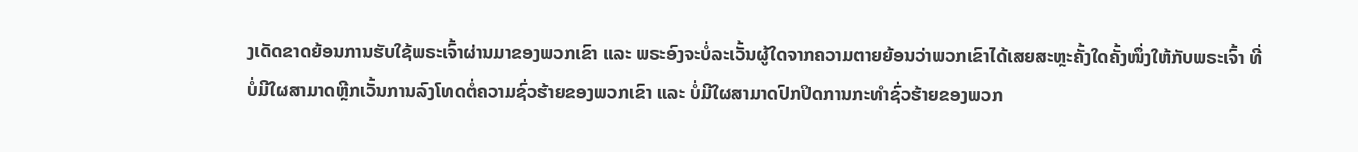ງເດັດຂາດຍ້ອນການຮັບໃຊ້ພຣະເຈົ້າຜ່ານມາຂອງພວກເຂົາ ແລະ ພຣະອົງຈະບໍ່ລະເວັ້ນຜູ້ໃດຈາກຄວາມຕາຍຍ້ອນວ່າພວກເຂົາໄດ້ເສຍສະຫຼະຄັ້ງໃດຄັ້ງໜຶ່ງໃຫ້ກັບພຣະເຈົ້າ ທີ່ບໍ່ມີໃຜສາມາດຫຼີກເວັ້ນການລົງໂທດຕໍ່ຄວາມຊົ່ວຮ້າຍຂອງພວກເຂົາ ແລະ ບໍ່ມີໃຜສາມາດປົກປິດການກະທໍາຊົ່ວຮ້າຍຂອງພວກ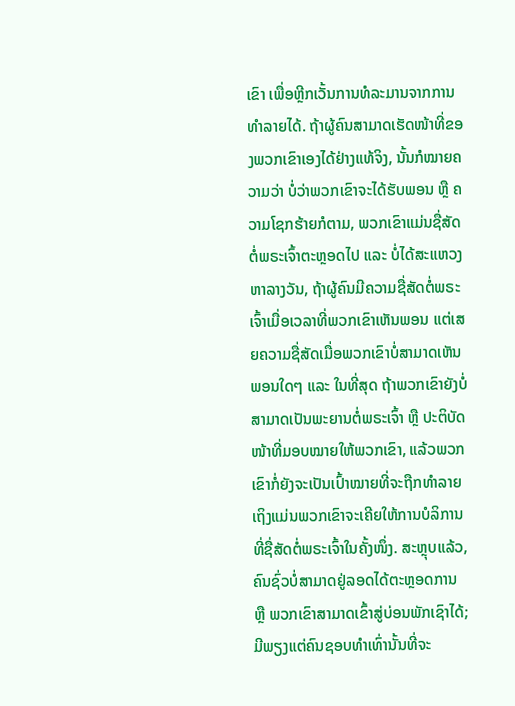ເຂົາ ເພື່ອຫຼີກເວັ້ນການທໍລະມານຈາກການທໍາລາຍໄດ້. ຖ້າຜູ້ຄົນສາມາດເຮັດໜ້າທີ່ຂອງພວກເຂົາເອງໄດ້ຢ່າງແທ້ຈິງ, ນັ້ນກໍໝາຍຄວາມວ່າ ບໍ່ວ່າພວກເຂົາຈະໄດ້ຮັບພອນ ຫຼື ຄວາມໂຊກຮ້າຍກໍຕາມ, ພວກເຂົາແມ່ນຊື່ສັດຕໍ່ພຣະເຈົ້າຕະຫຼອດໄປ ແລະ ບໍ່ໄດ້ສະແຫວງຫາລາງວັນ, ຖ້າຜູ້ຄົນມີຄວາມຊື່ສັດຕໍ່ພຣະເຈົ້າເມື່ອເວລາທີ່ພວກເຂົາເຫັນພອນ ແຕ່ເສຍຄວາມຊື່ສັດເມື່ອພວກເຂົາບໍ່ສາມາດເຫັນພອນໃດໆ ແລະ ໃນທີ່ສຸດ ຖ້າພວກເຂົາຍັງບໍ່ສາມາດເປັນພະຍານຕໍ່ພຣະເຈົ້າ ຫຼື ປະຕິບັດໜ້າທີ່ມອບໝາຍໃຫ້ພວກເຂົາ, ແລ້ວພວກເຂົາກໍ່ຍັງຈະເປັນເປົ້າໝາຍທີ່ຈະຖືກທຳລາຍ ເຖິງແມ່ນພວກເຂົາຈະເຄີຍໃຫ້ການບໍລິການທີ່ຊື່ສັດຕໍ່ພຣະເຈົ້າໃນຄັ້ງໜຶ່ງ. ສະຫຼຸບແລ້ວ, ຄົນຊົ່ວບໍ່ສາມາດຢູ່ລອດໄດ້ຕະຫຼອດການ ຫຼື ພວກເຂົາສາມາດເຂົ້າສູ່ບ່ອນພັກເຊົາໄດ້; ມີພຽງແຕ່ຄົນຊອບທໍາເທົ່ານັ້ນທີ່ຈະ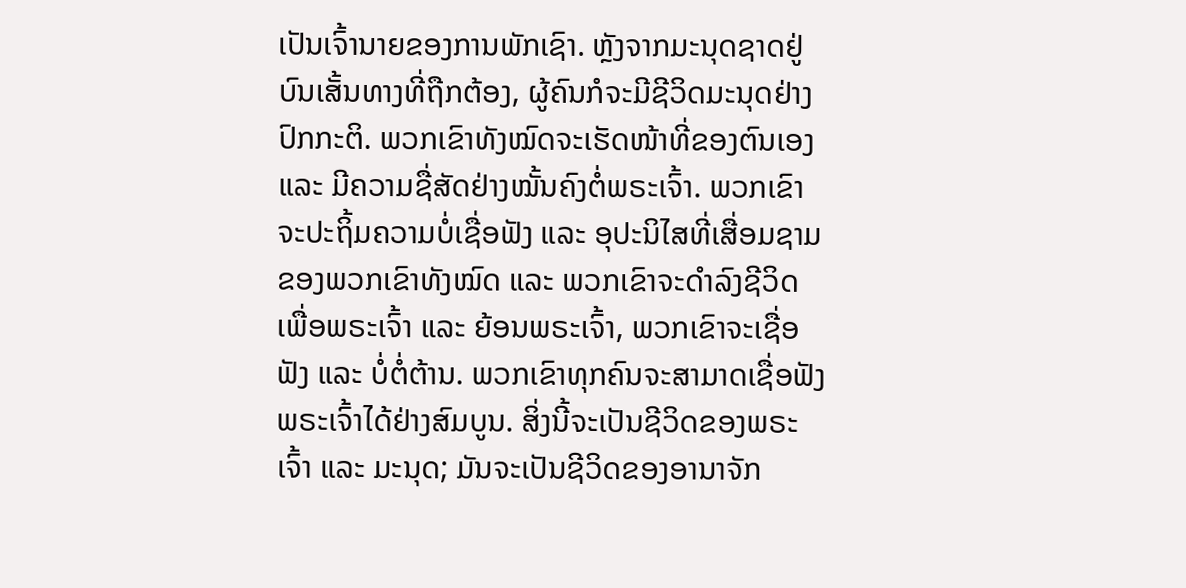ເປັນເຈົ້ານາຍຂອງການພັກເຊົາ. ຫຼັງຈາກມະນຸດຊາດຢູ່ບົນເສັ້ນທາງທີ່ຖືກຕ້ອງ, ຜູ້ຄົນກໍຈະມີຊີວິດມະນຸດຢ່າງປົກກະຕິ. ພວກເຂົາທັງໝົດຈະເຮັດໜ້າທີ່ຂອງຕົນເອງ ແລະ ມີຄວາມຊື່ສັດຢ່າງໝັ້ນຄົງຕໍ່ພຣະເຈົ້າ. ພວກເຂົາຈະປະຖິ້ມຄວາມບໍ່ເຊື່ອຟັງ ແລະ ອຸປະນິໄສທີ່ເສື່ອມຊາມຂອງພວກເຂົາທັງໝົດ ແລະ ພວກເຂົາຈະດໍາລົງຊີວິດເພື່ອພຣະເຈົ້າ ແລະ ຍ້ອນພຣະເຈົ້າ, ພວກເຂົາຈະເຊື່ອຟັງ ແລະ ບໍ່ຕໍ່ຕ້ານ. ພວກເຂົາທຸກຄົນຈະສາມາດເຊື່ອຟັງພຣະເຈົ້າໄດ້ຢ່າງສົມບູນ. ສິ່ງນີ້ຈະເປັນຊີວິດຂອງພຣະເຈົ້າ ແລະ ມະນຸດ; ມັນຈະເປັນຊີວິດຂອງອານາຈັກ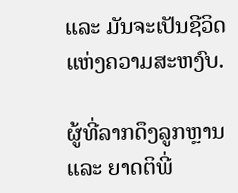ແລະ ມັນຈະເປັນຊີວິດແຫ່ງຄວາມສະຫງົບ.

ຜູ້ທີ່ລາກດຶງລູກຫຼານ ແລະ ຍາດຕິພີ່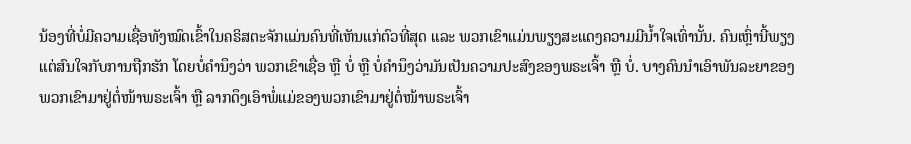ນ້ອງທີ່ບໍ່ມີຄວາມເຊື່ອທັງໝົດເຂົ້າໃນຄຣິສຕະຈັກແມ່ນຄົນທີ່ເຫັນແກ່ຕົວທີ່ສຸດ ແລະ ພວກເຂົາແມ່ນພຽງສະແດງຄວາມມີນ້ຳໃຈເທົ່ານັ້ນ. ຄົນເຫຼົ່ານີ້ພຽງແຕ່ສົນໃຈກັບການຖືກຮັກ ໂດຍບໍ່ຄຳນຶງວ່າ ພວກເຂົາເຊື່ອ ຫຼື ບໍ່ ຫຼື ບໍ່ຄຳນຶງວ່າມັນເປັນຄວາມປະສົງຂອງພຣະເຈົ້າ ຫຼື ບໍ່. ບາງຄົນນຳເອົາພັນລະຍາຂອງພວກເຂົາມາຢູ່ຕໍ່ໜ້າພຣະເຈົ້າ ຫຼື ລາກດຶງເອົາພໍ່ແມ່ຂອງພວກເຂົາມາຢູ່ຕໍ່ໜ້າພຣະເຈົ້າ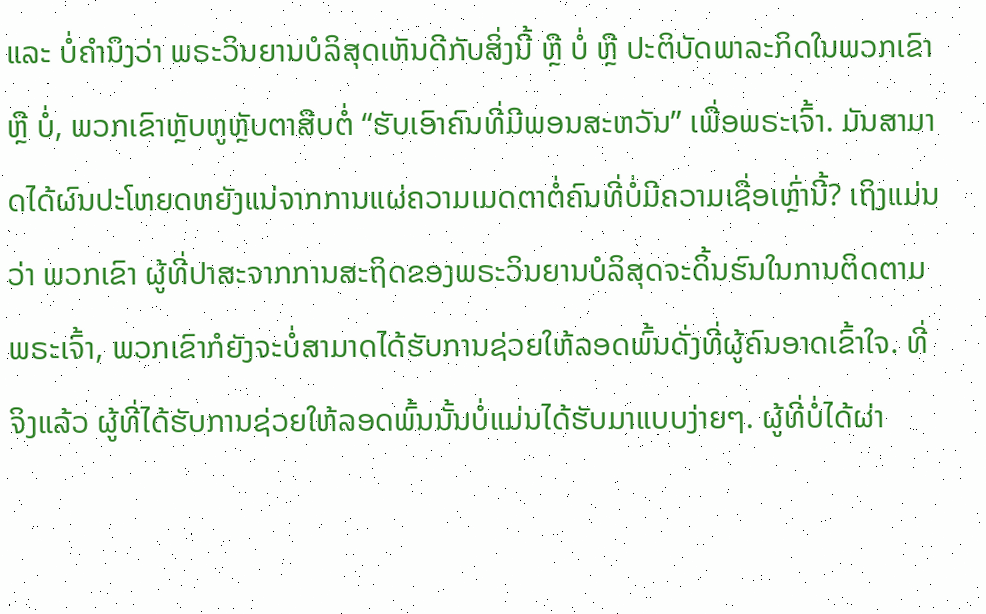ແລະ ບໍ່ຄຳນຶງວ່າ ພຣະວິນຍານບໍລິສຸດເຫັນດີກັບສິ່ງນີ້ ຫຼື ບໍ່ ຫຼື ປະຕິບັດພາລະກິດໃນພວກເຂົາ ຫຼື ບໍ່, ພວກເຂົາຫຼັບຫູຫຼັບຕາສືບຕໍ່ “ຮັບເອົາຄົນທີ່ມີພອນສະຫວັນ” ເພື່ອພຣະເຈົ້າ. ມັນສາມາດໄດ້ຜົນປະໂຫຍດຫຍັງແນ່ຈາກການແຜ່ຄວາມເມດຕາຕໍ່ຄົນທີ່ບໍ່ມີຄວາມເຊື່ອເຫຼົ່ານີ້? ເຖິງແມ່ນວ່າ ພວກເຂົາ ຜູ້ທີ່ປາສະຈາກການສະຖິດຂອງພຣະວິນຍານບໍລິສຸດຈະດິ້ນຮົນໃນການຕິດຕາມພຣະເຈົ້າ, ພວກເຂົາກໍຍັງຈະບໍ່ສາມາດໄດ້ຮັບການຊ່ວຍໃຫ້ລອດພົ້ນດັ່ງທີ່ຜູ້ຄົນອາດເຂົ້າໃຈ. ທີ່ຈິງແລ້ວ ຜູ້ທີ່ໄດ້ຮັບການຊ່ວຍໃຫ້ລອດພົ້ນນັ້ນບໍ່ແມ່ນໄດ້ຮັບມາແບບງ່າຍໆ. ຜູ້ທີ່ບໍ່ໄດ້ຜ່າ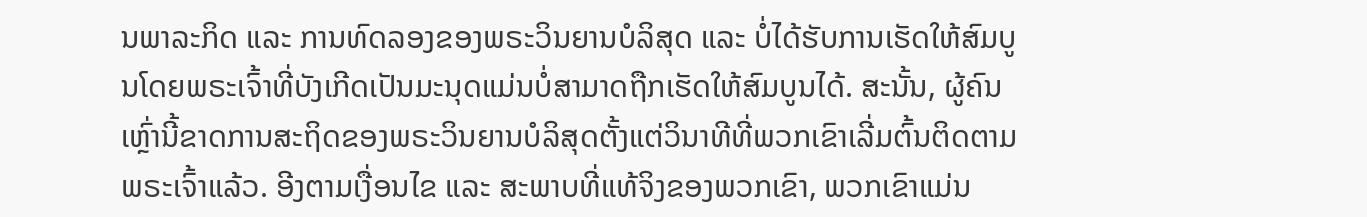ນພາລະກິດ ແລະ ການທົດລອງຂອງພຣະວິນຍານບໍລິສຸດ ແລະ ບໍ່ໄດ້ຮັບການເຮັດໃຫ້ສົມບູນໂດຍພຣະເຈົ້າທີ່ບັງເກີດເປັນມະນຸດແມ່ນບໍ່ສາມາດຖືກເຮັດໃຫ້ສົມບູນໄດ້. ສະນັ້ນ, ຜູ້ຄົນເຫຼົ່ານີ້ຂາດການສະຖິດຂອງພຣະວິນຍານບໍລິສຸດຕັ້ງແຕ່ວິນາທີທີ່ພວກເຂົາເລີ່ມຕົ້ນຕິດຕາມພຣະເຈົ້າແລ້ວ. ອີງຕາມເງື່ອນໄຂ ແລະ ສະພາບທີ່ແທ້ຈິງຂອງພວກເຂົາ, ພວກເຂົາແມ່ນ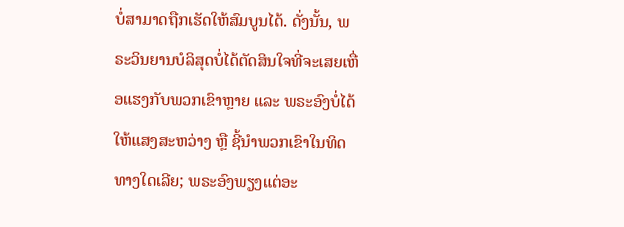ບໍ່ສາມາດຖືກເຮັດໃຫ້ສົມບູນໄດ້. ດັ່ງນັ້ນ, ພຣະວິນຍານບໍລິສຸດບໍ່ໄດ້ຕັດສິນໃຈທີ່ຈະເສຍເຫື່ອແຮງກັບພວກເຂົາຫຼາຍ ແລະ ພຣະອົງບໍ່ໄດ້ໃຫ້ແສງສະຫວ່າງ ຫຼື ຊີ້ນໍາພວກເຂົາໃນທິດທາງໃດເລີຍ; ພຣະອົງພຽງແຕ່ອະ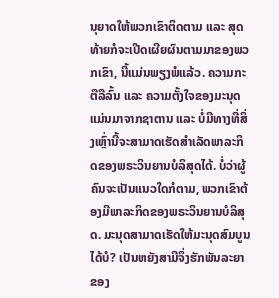ນຸຍາດໃຫ້ພວກເຂົາຕິດຕາມ ແລະ ສຸດທ້າຍກໍຈະເປີດເຜີຍຜົນຕາມມາຂອງພວກເຂົາ, ນີ້ແມ່ນພຽງພໍແລ້ວ. ຄວາມກະຕືລືລົ້ນ ແລະ ຄວາມຕັ້ງໃຈຂອງມະນຸດແມ່ນມາຈາກຊາຕານ ແລະ ບໍ່ມີທາງທີ່ສິ່ງເຫຼົ່ານີ້ຈະສາມາດເຮັດສໍາເລັດພາລະກິດຂອງພຣະວິນຍານບໍລິສຸດໄດ້. ບໍ່ວ່າຜູ້ຄົນຈະເປັນແນວໃດກໍຕາມ, ພວກເຂົາຕ້ອງມີພາລະກິດຂອງພຣະວິນຍານບໍລິສຸດ. ມະນຸດສາມາດເຮັດໃຫ້ມະນຸດສົມບູນໄດ້ບໍ? ເປັນຫຍັງສາມີຈຶ່ງຮັກພັນລະຍາຂອງ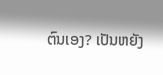ຕົນເອງ? ເປັນຫຍັງ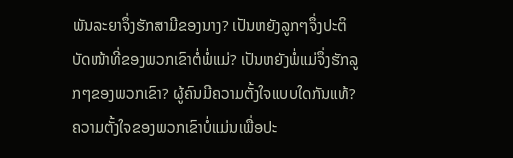ພັນລະຍາຈຶ່ງຮັກສາມີຂອງນາງ? ເປັນຫຍັງລູກໆຈຶ່ງປະຕິບັດໜ້າທີ່ຂອງພວກເຂົາຕໍ່ພໍ່ແມ່? ເປັນຫຍັງພໍ່ແມ່ຈຶ່ງຮັກລູກໆຂອງພວກເຂົາ? ຜູ້ຄົນມີຄວາມຕັ້ງໃຈແບບໃດກັນແທ້? ຄວາມຕັ້ງໃຈຂອງພວກເຂົາບໍ່ແມ່ນເພື່ອປະ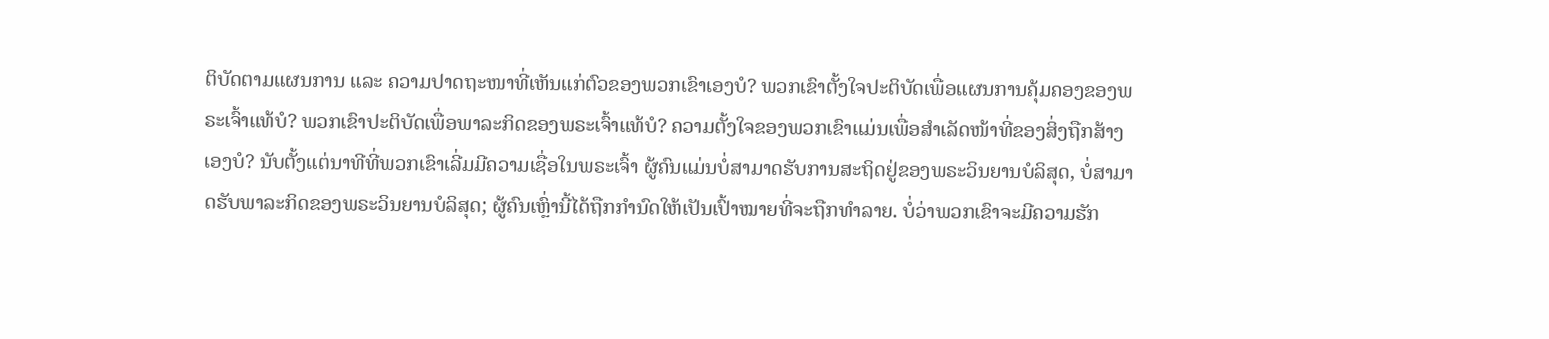ຕິບັດຕາມແຜນການ ແລະ ຄວາມປາດຖະໜາທີ່ເຫັນແກ່ຕົວຂອງພວກເຂົາເອງບໍ? ພວກເຂົາຕັ້ງໃຈປະຕິບັດເພື່ອແຜນການຄຸ້ມຄອງຂອງພຣະເຈົ້າແທ້ບໍ? ພວກເຂົາປະຕິບັດເພື່ອພາລະກິດຂອງພຣະເຈົ້າແທ້ບໍ? ຄວາມຕັ້ງໃຈຂອງພວກເຂົາແມ່ນເພື່ອສໍາເລັດໜ້າທີ່ຂອງສິ່ງຖືກສ້າງເອງບໍ? ນັບຕັ້ງແຕ່ນາທີທີ່ພວກເຂົາເລີ່ມມີຄວາມເຊື່ອໃນພຣະເຈົ້າ ຜູ້ຄົນແມ່ນບໍ່ສາມາດຮັບການສະຖິດຢູ່ຂອງພຣະວິນຍານບໍລິສຸດ, ບໍ່ສາມາດຮັບພາລະກິດຂອງພຣະວິນຍານບໍລິສຸດ; ຜູ້ຄົນເຫຼົ່ານີ້ໄດ້ຖືກກໍານົດໃຫ້ເປັນເປົ້າໝາຍທີ່ຈະຖືກທໍາລາຍ. ບໍ່ວ່າພວກເຂົາຈະມີຄວາມຮັກ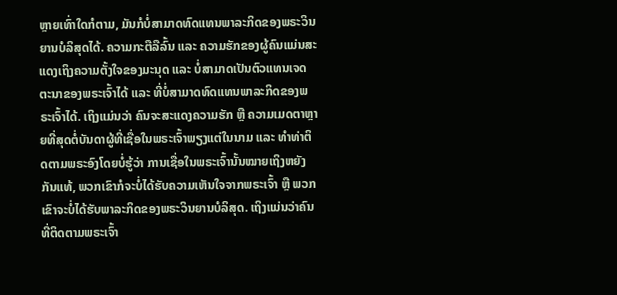ຫຼາຍເທົ່າໃດກໍຕາມ, ມັນກໍບໍ່ສາມາດທົດແທນພາລະກິດຂອງພຣະວິນຍານບໍລິສຸດໄດ້. ຄວາມກະຕືລືລົ້ນ ແລະ ຄວາມຮັກຂອງຜູ້ຄົນແມ່ນສະແດງເຖິງຄວາມຕັ້ງໃຈຂອງມະນຸດ ແລະ ບໍ່ສາມາດເປັນຕົວແທນເຈດຕະນາຂອງພຣະເຈົ້າໄດ້ ແລະ ທີ່ບໍ່ສາມາດທົດແທນພາລະກິດຂອງພຣະເຈົ້າໄດ້. ເຖິງແມ່ນວ່າ ຄົນຈະສະແດງຄວາມຮັກ ຫຼື ຄວາມເມດຕາຫຼາຍທີ່ສຸດຕໍ່ບັນດາຜູ້ທີ່ເຊື່ອໃນພຣະເຈົ້າພຽງແຕ່ໃນນາມ ແລະ ທໍາທ່າຕິດຕາມພຣະອົງໂດຍບໍ່ຮູ້ວ່າ ການເຊື່ອໃນພຣະເຈົ້ານັ້ນໝາຍເຖິງຫຍັງກັນແທ້, ພວກເຂົາກໍຈະບໍ່ໄດ້ຮັບຄວາມເຫັນໃຈຈາກພຣະເຈົ້າ ຫຼື ພວກເຂົາຈະບໍ່ໄດ້ຮັບພາລະກິດຂອງພຣະວິນຍານບໍລິສຸດ. ເຖິງແມ່ນວ່າຄົນທີ່ຕິດຕາມພຣະເຈົ້າ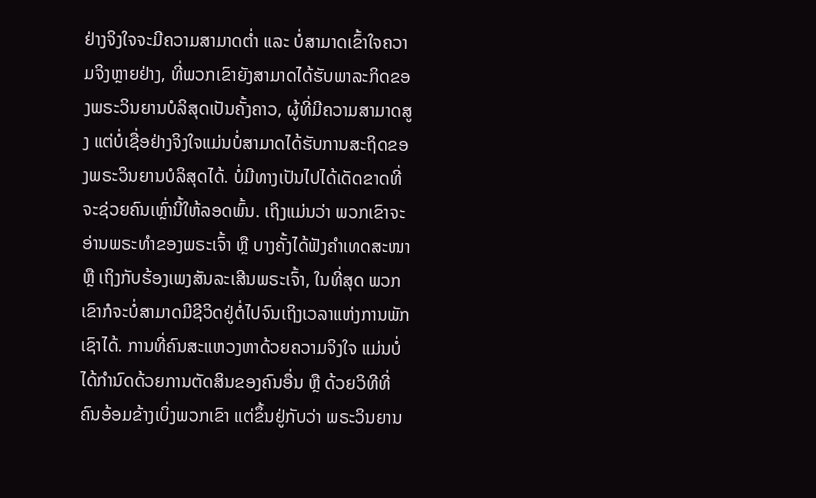ຢ່າງຈິງໃຈຈະມີຄວາມສາມາດຕໍ່າ ແລະ ບໍ່ສາມາດເຂົ້າໃຈຄວາມຈິງຫຼາຍຢ່າງ, ທີ່ພວກເຂົາຍັງສາມາດໄດ້ຮັບພາລະກິດຂອງພຣະວິນຍານບໍລິສຸດເປັນຄັ້ງຄາວ, ຜູ້ທີ່ມີຄວາມສາມາດສູງ ແຕ່ບໍ່ເຊື່ອຢ່າງຈິງໃຈແມ່ນບໍ່ສາມາດໄດ້ຮັບການສະຖິດຂອງພຣະວິນຍານບໍລິສຸດໄດ້. ບໍ່ມີທາງເປັນໄປໄດ້ເດັດຂາດທີ່ຈະຊ່ວຍຄົນເຫຼົ່ານີ້ໃຫ້ລອດພົ້ນ. ເຖິງແມ່ນວ່າ ພວກເຂົາຈະອ່ານພຣະທໍາຂອງພຣະເຈົ້າ ຫຼື ບາງຄັ້ງໄດ້ຟັງຄໍາເທດສະໜາ ຫຼື ເຖິງກັບຮ້ອງເພງສັນລະເສີນພຣະເຈົ້າ, ໃນທີ່ສຸດ ພວກເຂົາກໍຈະບໍ່ສາມາດມີຊີວິດຢູ່ຕໍ່ໄປຈົນເຖິງເວລາແຫ່ງການພັກເຊົາໄດ້. ການທີ່ຄົນສະແຫວງຫາດ້ວຍຄວາມຈິງໃຈ ແມ່ນບໍ່ໄດ້ກໍານົດດ້ວຍການຕັດສິນຂອງຄົນອື່ນ ຫຼື ດ້ວຍວິທີທີ່ຄົນອ້ອມຂ້າງເບິ່ງພວກເຂົາ ແຕ່ຂຶ້ນຢູ່ກັບວ່າ ພຣະວິນຍານ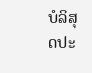ບໍລິສຸດປະ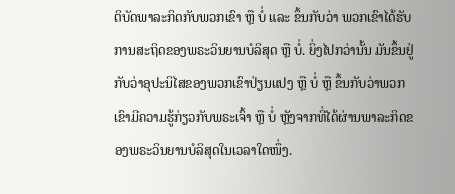ຕິບັດພາລະກິດກັບພວກເຂົາ ຫຼື ບໍ່ ແລະ ຂຶ້ນກັບວ່າ ພວກເຂົາໄດ້ຮັບການສະຖິດຂອງພຣະວິນຍານບໍລິສຸດ ຫຼື ບໍ່. ຍິ່ງໄປກວ່ານັ້ນ ມັນຂຶ້ນຢູ່ກັບວ່າອຸປະນິໄສຂອງພວກເຂົາປ່ຽນແປງ ຫຼື ບໍ່ ຫຼື ຂຶ້ນກັບວ່າພວກເຂົາມີຄວາມຮູ້ກ່ຽວກັບພຣະເຈົ້າ ຫຼື ບໍ່ ຫຼັງຈາກທີ່ໄດ້ຜ່ານພາລະກິດຂອງພຣະວິນຍານບໍລິສຸດໃນເວລາໃດໜຶ່ງ.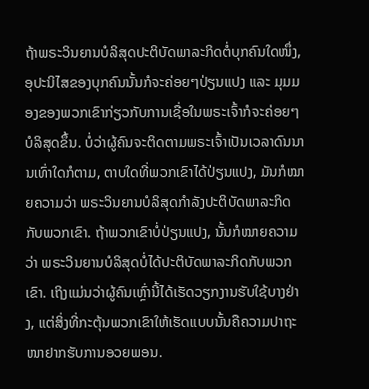ຖ້າພຣະວິນຍານບໍລິສຸດປະຕິບັດພາລະກິດຕໍ່ບຸກຄົນໃດໜຶ່ງ, ອຸປະນິໄສຂອງບຸກຄົນນັ້ນກໍຈະຄ່ອຍໆປ່ຽນແປງ ແລະ ມຸມມອງຂອງພວກເຂົາກ່ຽວກັບການເຊື່ອໃນພຣະເຈົ້າກໍຈະຄ່ອຍໆບໍລິສຸດຂຶ້ນ. ບໍ່ວ່າຜູ້ຄົນຈະຕິດຕາມພຣະເຈົ້າເປັນເວລາດົນນານເທົ່າໃດກໍຕາມ, ຕາບໃດທີ່ພວກເຂົາໄດ້ປ່ຽນແປງ, ມັນກໍໝາຍຄວາມວ່າ ພຣະວິນຍານບໍລິສຸດກໍາລັງປະຕິບັດພາລະກິດກັບພວກເຂົາ. ຖ້າພວກເຂົາບໍ່ປ່ຽນແປງ, ນັ້ນກໍໝາຍຄວາມວ່າ ພຣະວິນຍານບໍລິສຸດບໍ່ໄດ້ປະຕິບັດພາລະກິດກັບພວກເຂົາ. ເຖິງແມ່ນວ່າຜູ້ຄົນເຫຼົ່ານີ້ໄດ້ເຮັດວຽກງານຮັບໃຊ້ບາງຢ່າງ, ແຕ່ສິ່ງທີ່ກະຕຸ້ນພວກເຂົາໃຫ້ເຮັດແບບນັ້ນຄືຄວາມປາຖະໜາຢາກຮັບການອວຍພອນ.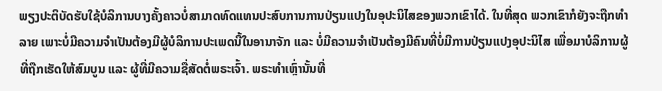ພຽງປະຕິບັດຮັບໃຊ້ບໍລິການບາງຄັ້ງຄາວບໍ່ສາມາດທົດແທນປະສົບການການປ່ຽນແປງໃນອຸປະນິໄສຂອງພວກເຂົາໄດ້. ໃນທີ່ສຸດ ພວກເຂົາກໍຍັງຈະຖືກທໍາລາຍ ເພາະບໍ່ມີຄວາມຈໍາເປັນຕ້ອງມີຜູ້ບໍລິການປະເພດນີ້ໃນອານາຈັກ ແລະ ບໍ່ມີຄວາມຈຳເປັນຕ້ອງມີຄົນທີ່ບໍ່ມີການປ່ຽນແປງອຸປະນິໄສ ເພື່ອມາບໍລິການຜູ້ທີ່ຖືກເຮັດໃຫ້ສົມບູນ ແລະ ຜູ້ທີ່ມີຄວາມຊື່ສັດຕໍ່ພຣະເຈົ້າ. ພຣະທໍາເຫຼົ່ານັ້ນທີ່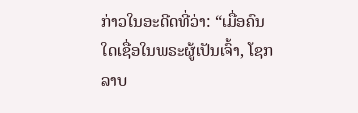ກ່າວໃນອະດີດທີ່ວ່າ: “ເມື່ອຄົນໃດເຊື່ອໃນພຣະຜູ້ເປັນເຈົ້າ, ໂຊກລາບ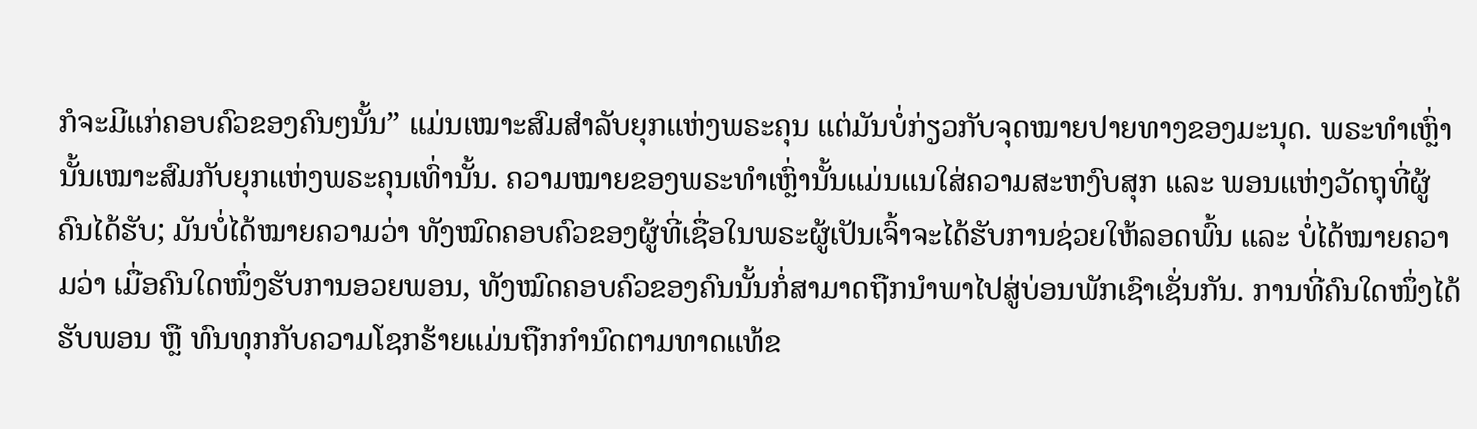ກໍຈະມີແກ່ຄອບຄົວຂອງຄົນໆນັ້ນ” ແມ່ນເໝາະສົມສໍາລັບຍຸກແຫ່ງພຣະຄຸນ ແຕ່ມັນບໍ່ກ່ຽວກັບຈຸດໝາຍປາຍທາງຂອງມະນຸດ. ພຣະທໍາເຫຼົ່ານັ້ນເໝາະສົມກັບຍຸກແຫ່ງພຣະຄຸນເທົ່ານັ້ນ. ຄວາມໝາຍຂອງພຣະທໍາເຫຼົ່ານັ້ນແມ່ນແນໃສ່ຄວາມສະຫງົບສຸກ ແລະ ພອນແຫ່ງວັດຖຸທີ່ຜູ້ຄົນໄດ້ຮັບ; ມັນບໍ່ໄດ້ໝາຍຄວາມວ່າ ທັງໝົດຄອບຄົວຂອງຜູ້ທີ່ເຊື່ອໃນພຣະຜູ້ເປັນເຈົ້າຈະໄດ້ຮັບການຊ່ວຍໃຫ້ລອດພົ້ນ ແລະ ບໍ່ໄດ້ໝາຍຄວາມວ່າ ເມື່ອຄົນໃດໜຶ່ງຮັບການອວຍພອນ, ທັງໝົດຄອບຄົວຂອງຄົນນັ້ນກໍ່ສາມາດຖືກນໍາພາໄປສູ່ບ່ອນພັກເຊົາເຊັ່ນກັນ. ການທີ່ຄົນໃດໜຶ່ງໄດ້ຮັບພອນ ຫຼື ທົນທຸກກັບຄວາມໂຊກຮ້າຍແມ່ນຖືກກໍານົດຕາມທາດແທ້ຂ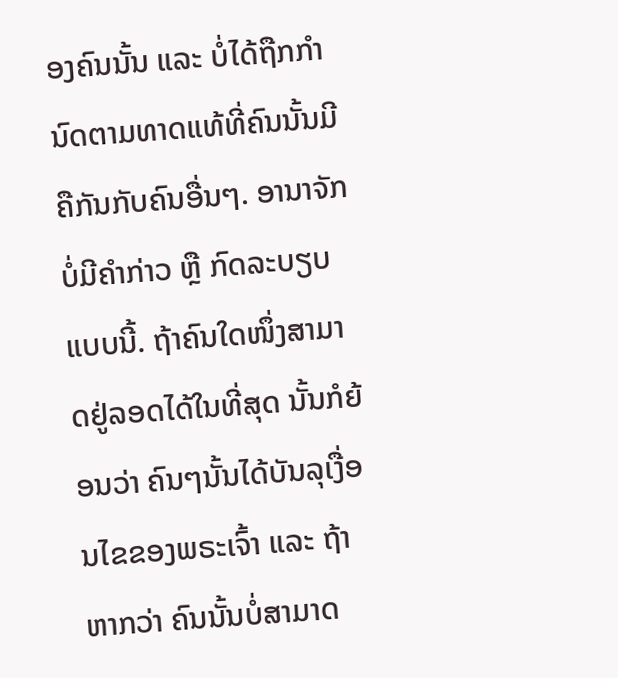ອງຄົນນັ້ນ ແລະ ບໍ່ໄດ້ຖືກກໍານົດຕາມທາດແທ້ທີ່ຄົນນັ້ນມີຄືກັນກັບຄົນອື່ນໆ. ອານາຈັກບໍ່ມີຄໍາກ່າວ ຫຼື ກົດລະບຽບແບບນີ້. ຖ້າຄົນໃດໜຶ່ງສາມາດຢູ່ລອດໄດ້ໃນທີ່ສຸດ ນັ້ນກໍຍ້ອນວ່າ ຄົນໆນັ້ນໄດ້ບັນລຸເງື່ອນໄຂຂອງພຣະເຈົ້າ ແລະ ຖ້າຫາກວ່າ ຄົນນັ້ນບໍ່ສາມາດ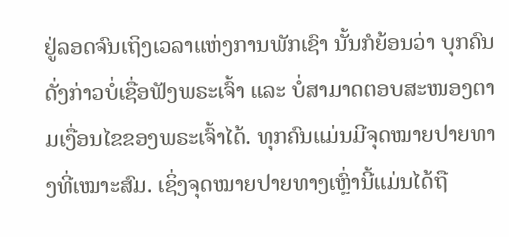ຢູ່ລອດຈົນເຖິງເວລາແຫ່ງການພັກເຊົາ ນັ້ນກໍຍ້ອນວ່າ ບຸກຄົນດັ່ງກ່າວບໍ່ເຊື່ອຟັງພຣະເຈົ້າ ແລະ ບໍ່ສາມາດຕອບສະໜອງຕາມເງື່ອນໄຂຂອງພຣະເຈົ້າໄດ້. ທຸກຄົນແມ່ນມີຈຸດໝາຍປາຍທາງທີ່ເໝາະສົມ. ເຊິ່ງຈຸດໝາຍປາຍທາງເຫຼົ່ານີ້ແມ່ນໄດ້ຖື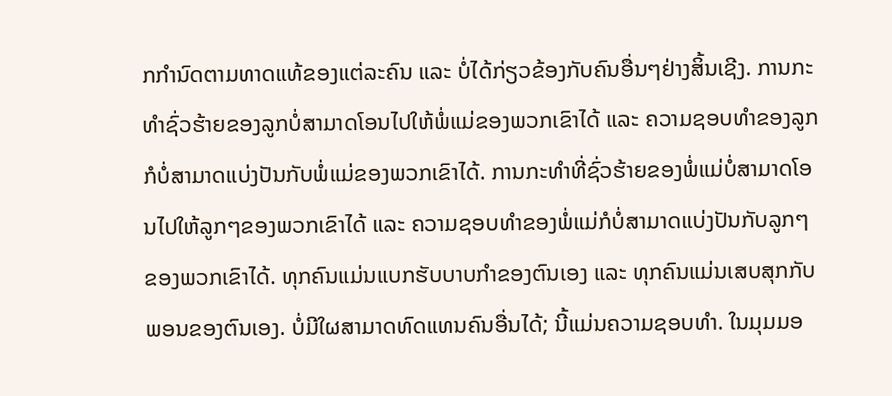ກກໍານົດຕາມທາດແທ້ຂອງແຕ່ລະຄົນ ແລະ ບໍ່ໄດ້ກ່ຽວຂ້ອງກັບຄົນອື່ນໆຢ່າງສິ້ນເຊີງ. ການກະທໍາຊົ່ວຮ້າຍຂອງລູກບໍ່ສາມາດໂອນໄປໃຫ້ພໍ່ແມ່ຂອງພວກເຂົາໄດ້ ແລະ ຄວາມຊອບທໍາຂອງລູກກໍບໍ່ສາມາດແບ່ງປັນກັບພໍ່ແມ່ຂອງພວກເຂົາໄດ້. ການກະທໍາທີ່ຊົ່ວຮ້າຍຂອງພໍ່ແມ່ບໍ່ສາມາດໂອນໄປໃຫ້ລູກໆຂອງພວກເຂົາໄດ້ ແລະ ຄວາມຊອບທໍາຂອງພໍ່ແມ່ກໍບໍ່ສາມາດແບ່ງປັນກັບລູກໆຂອງພວກເຂົາໄດ້. ທຸກຄົນແມ່ນແບກຮັບບາບກໍາຂອງຕົນເອງ ແລະ ທຸກຄົນແມ່ນເສບສຸກກັບພອນຂອງຕົນເອງ. ບໍ່ມີໃຜສາມາດທົດແທນຄົນອື່ນໄດ້; ນີ້ແມ່ນຄວາມຊອບທໍາ. ໃນມຸມມອ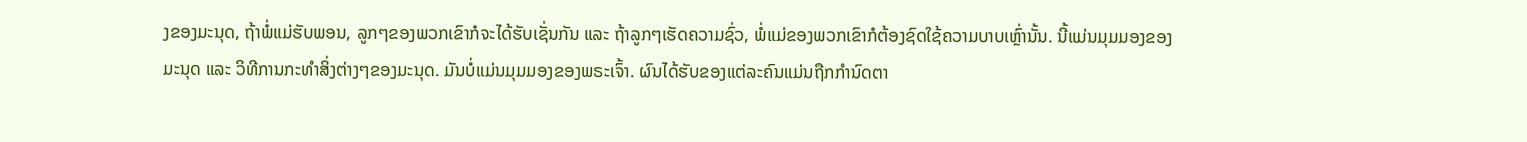ງຂອງມະນຸດ, ຖ້າພໍ່ແມ່ຮັບພອນ, ລູກໆຂອງພວກເຂົາກໍຈະໄດ້ຮັບເຊັ່ນກັນ ແລະ ຖ້າລູກໆເຮັດຄວາມຊົ່ວ, ພໍ່ແມ່ຂອງພວກເຂົາກໍຕ້ອງຊົດໃຊ້ຄວາມບາບເຫຼົ່ານັ້ນ. ນີ້ແມ່ນມຸມມອງຂອງມະນຸດ ແລະ ວິທີການກະທຳສິ່ງຕ່າງໆຂອງມະນຸດ. ມັນບໍ່ແມ່ນມຸມມອງຂອງພຣະເຈົ້າ. ຜົນໄດ້ຮັບຂອງແຕ່ລະຄົນແມ່ນຖືກກໍານົດຕາ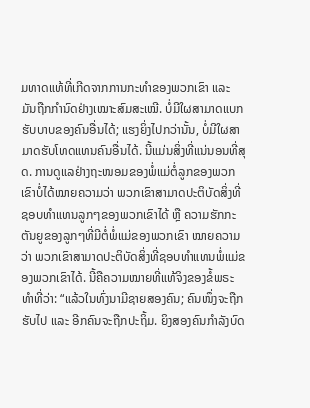ມທາດແທ້ທີ່ເກີດຈາກການກະທໍາຂອງພວກເຂົາ ແລະ ມັນຖືກກໍານົດຢ່າງເໝາະສົມສະເໝີ. ບໍ່ມີໃຜສາມາດແບກຮັບບາບຂອງຄົນອື່ນໄດ້; ແຮງຍິ່ງໄປກວ່ານັ້ນ, ບໍ່ມີໃຜສາມາດຮັບໂທດແທນຄົນອື່ນໄດ້. ນີ້ແມ່ນສິ່ງທີ່ແນ່ນອນທີ່ສຸດ. ການດູແລຢ່າງຖະໜອມຂອງພໍ່ແມ່ຕໍ່ລູກຂອງພວກເຂົາບໍ່ໄດ້ໝາຍຄວາມວ່າ ພວກເຂົາສາມາດປະຕິບັດສິ່ງທີ່ຊອບທໍາແທນລູກໆຂອງພວກເຂົາໄດ້ ຫຼື ຄວາມຮັກກະຕັນຍູຂອງລູກໆທີ່ມີຕໍ່ພໍ່ແມ່ຂອງພວກເຂົາ ໝາຍຄວາມວ່າ ພວກເຂົາສາມາດປະຕິບັດສິ່ງທີ່ຊອບທໍາແທນພໍ່ແມ່ຂອງພວກເຂົາໄດ້. ນີ້ຄືຄວາມໝາຍທີ່ແທ້ຈິງຂອງຂໍ້ພຣະທໍາທີ່ວ່າ: “ແລ້ວໃນທົ່ງນາມີຊາຍສອງຄົນ; ຄົນໜຶ່ງຈະຖືກຮັບໄປ ແລະ ອີກຄົນຈະຖືກປະຖິ້ມ. ຍິງສອງຄົນກຳລັງບົດ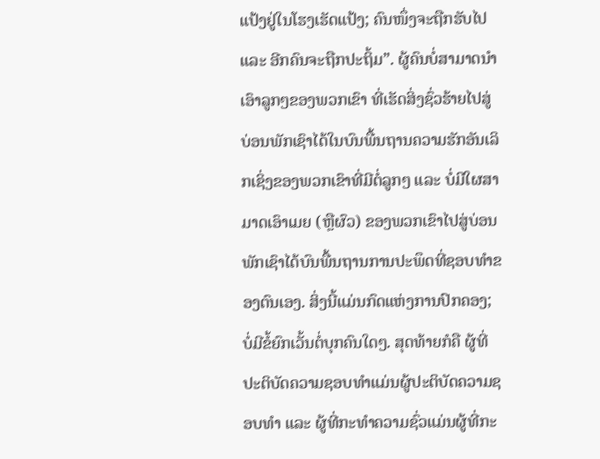ແປ້ງຢູ່ໃນໂຮງເຮັດແປ້ງ; ຄົນໜຶ່ງຈະຖືກຮັບໄປ ແລະ ອີກຄົນຈະຖືກປະຖິ້ມ”. ຜູ້ຄົນບໍ່ສາມາດນຳເອົາລູກໆຂອງພວກເຂົາ ທີ່ເຮັດສິ່ງຊົ່ວຮ້າຍໄປສູ່ບ່ອນພັກເຊົາໄດ້ໃນບົນພື້ນຖານຄວາມຮັກອັນເລິກເຊິ່ງຂອງພວກເຂົາທີ່ມີຕໍ່ລູກໆ ແລະ ບໍ່ມີໃຜສາມາດເອົາເມຍ (ຫຼືຜົວ) ຂອງພວກເຂົາໄປສູ່ບ່ອນພັກເຊົາໄດ້ບົນພື້ນຖານການປະພຶດທີ່ຊອບທໍາຂອງຕົນເອງ. ສິ່ງນີ້ແມ່ນກົດແຫ່ງການປົກຄອງ; ບໍ່ມີຂໍ້ຍົກເວັ້ນຕໍ່ບຸກຄົນໃດໆ. ສຸດທ້າຍກໍຄື ຜູ້ທີ່ປະຕິບັດຄວາມຊອບທໍາແມ່ນຜູ້ປະຕິບັດຄວາມຊອບທໍາ ແລະ ຜູ້ທີ່ກະທໍາຄວາມຊົ່ວແມ່ນຜູ້ທີ່ກະ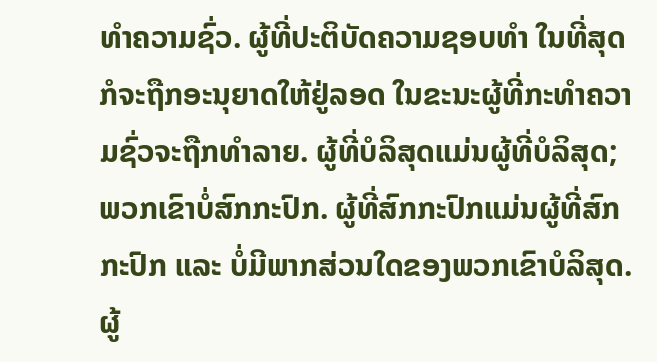ທໍາຄວາມຊົ່ວ. ຜູ້ທີ່ປະຕິບັດຄວາມຊອບທໍາ ໃນທີ່ສຸດ ກໍຈະຖືກອະນຸຍາດໃຫ້ຢູ່ລອດ ໃນຂະນະຜູ້ທີ່ກະທໍາຄວາມຊົ່ວຈະຖືກທໍາລາຍ. ຜູ້ທີ່ບໍລິສຸດແມ່ນຜູ້ທີ່ບໍລິສຸດ; ພວກເຂົາບໍ່ສົກກະປົກ. ຜູ້ທີ່ສົກກະປົກແມ່ນຜູ້ທີ່ສົກກະປົກ ແລະ ບໍ່ມີພາກສ່ວນໃດຂອງພວກເຂົາບໍລິສຸດ. ຜູ້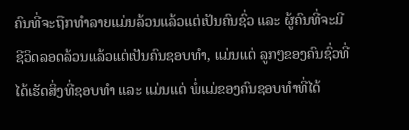ຄົນທີ່ຈະຖືກທໍາລາຍແມ່ນລ້ວນແລ້ວແຕ່ເປັນຄົນຊົ່ວ ແລະ ຜູ້ຄົນທີ່ຈະມີຊີວິດລອດລ້ວນແລ້ວແຕ່ເປັນຄົນຊອບທໍາ, ແມ່ນແຕ່ ລູກໆຂອງຄົນຊົ່ວທີ່ໄດ້ເຮັດສິ່ງທີ່ຊອບທໍາ ແລະ ແມ່ນແຕ່ ພໍ່ແມ່ຂອງຄົນຊອບທໍາທີ່ໄດ້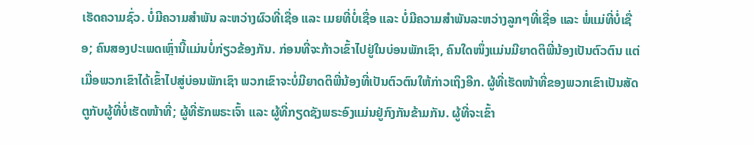ເຮັດຄວາມຊົ່ວ. ບໍ່ມີຄວາມສໍາພັນ ລະຫວ່າງຜົວທີ່ເຊື່ອ ແລະ ເມຍທີ່ບໍ່ເຊື່ອ ແລະ ບໍ່ມີຄວາມສໍາພັນລະຫວ່າງລູກໆທີ່ເຊື່ອ ແລະ ພໍ່ແມ່ທີ່ບໍ່ເຊື່ອ; ຄົນສອງປະເພດເຫຼົ່ານີ້ແມ່ນບໍ່ກ່ຽວຂ້ອງກັນ. ກ່ອນທີ່ຈະກ້າວເຂົ້າໄປຢູ່ໃນບ່ອນພັກເຊົາ, ຄົນໃດໜຶ່ງແມ່ນມີຍາດຕິພີ່ນ້ອງເປັນຕົວຕົນ ແຕ່ເມື່ອພວກເຂົາໄດ້ເຂົ້າໄປສູ່ບ່ອນພັກເຊົາ ພວກເຂົາຈະບໍ່ມີຍາດຕິພີ່ນ້ອງທີ່ເປັນຕົວຕົນໃຫ້ກ່າວເຖິງອີກ. ຜູ້ທີ່ເຮັດໜ້າທີ່ຂອງພວກເຂົາເປັນສັດຕູກັບຜູ້ທີ່ບໍ່ເຮັດໜ້າທີ່; ຜູ້ທີ່ຮັກພຣະເຈົ້າ ແລະ ຜູ້ທີ່ກຽດຊັງພຣະອົງແມ່ນຢູ່ກົງກັນຂ້າມກັນ. ຜູ້ທີ່ຈະເຂົ້າ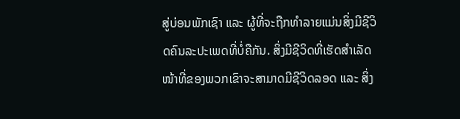ສູ່ບ່ອນພັກເຊົາ ແລະ ຜູ້ທີ່ຈະຖືກທໍາລາຍແມ່ນສິ່ງມີຊີວິດຄົນລະປະເພດທີ່ບໍ່ຄືກັນ. ສິ່ງມີຊີວິດທີ່ເຮັດສໍາເລັດໜ້າທີ່ຂອງພວກເຂົາຈະສາມາດມີຊີວິດລອດ ແລະ ສິ່ງ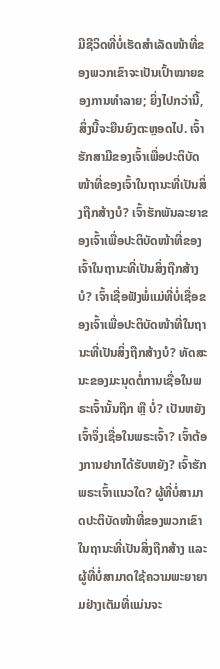ມີຊີວິດທີ່ບໍ່ເຮັດສໍາເລັດໜ້າທີ່ຂອງພວກເຂົາຈະເປັນເປົ້າໝາຍຂອງການທໍາລາຍ; ຍິ່ງໄປກວ່ານີ້, ສິ່ງນີ້ຈະຍືນຍົງຕະຫຼອດໄປ. ເຈົ້າຮັກສາມີຂອງເຈົ້າເພື່ອປະຕິບັດໜ້າທີ່ຂອງເຈົ້າໃນຖານະທີ່ເປັນສິ່ງຖືກສ້າງບໍ? ເຈົ້າຮັກພັນລະຍາຂອງເຈົ້າເພື່ອປະຕິບັດໜ້າທີ່ຂອງເຈົ້າໃນຖານະທີ່ເປັນສິ່ງຖືກສ້າງບໍ? ເຈົ້າເຊື່ອຟັງພໍ່ແມ່ທີ່ບໍ່ເຊື່ອຂອງເຈົ້າເພື່ອປະຕິບັດໜ້າທີ່ໃນຖານະທີ່ເປັນສິ່ງຖືກສ້າງບໍ? ທັດສະນະຂອງມະນຸດຕໍ່ການເຊື່ອໃນພຣະເຈົ້ານັ້ນຖືກ ຫຼື ບໍ່? ເປັນຫຍັງເຈົ້າຈຶ່ງເຊື່ອໃນພຣະເຈົ້າ? ເຈົ້າຕ້ອງການຢາກໄດ້ຮັບຫຍັງ? ເຈົ້າຮັກພຣະເຈົ້າແນວໃດ? ຜູ້ທີ່ບໍ່ສາມາດປະຕິບັດໜ້າທີ່ຂອງພວກເຂົາໃນຖານະທີ່ເປັນສິ່ງຖືກສ້າງ ແລະ ຜູ້ທີ່ບໍ່ສາມາດໃຊ້ຄວາມພະຍາຍາມຢ່າງເຕັມທີ່ແມ່ນຈະ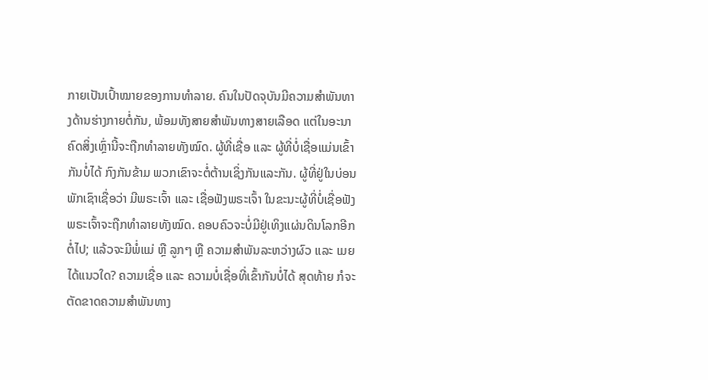ກາຍເປັນເປົ້າໝາຍຂອງການທໍາລາຍ. ຄົນໃນປັດຈຸບັນມີຄວາມສໍາພັນທາງດ້ານຮ່າງກາຍຕໍ່ກັນ, ພ້ອມທັງສາຍສຳພັນທາງສາຍເລືອດ ແຕ່ໃນອະນາຄົດສິ່ງເຫຼົ່ານີ້ຈະຖືກທໍາລາຍທັງໝົດ. ຜູ້ທີ່ເຊື່ອ ແລະ ຜູ້ທີ່ບໍ່ເຊື່ອແມ່ນເຂົ້າກັນບໍ່ໄດ້ ກົງກັນຂ້າມ ພວກເຂົາຈະຕໍ່ຕ້ານເຊິ່ງກັນແລະກັນ. ຜູ້ທີ່ຢູ່ໃນບ່ອນພັກເຊົາເຊື່ອວ່າ ມີພຣະເຈົ້າ ແລະ ເຊື່ອຟັງພຣະເຈົ້າ ໃນຂະນະຜູ້ທີ່ບໍ່ເຊື່ອຟັງພຣະເຈົ້າຈະຖືກທໍາລາຍທັງໝົດ. ຄອບຄົວຈະບໍ່ມີຢູ່ເທິງແຜ່ນດິນໂລກອີກຕໍ່ໄປ; ແລ້ວຈະມີພໍ່ແມ່ ຫຼື ລູກໆ ຫຼື ຄວາມສໍາພັນລະຫວ່າງຜົວ ແລະ ເມຍໄດ້ແນວໃດ? ຄວາມເຊື່ອ ແລະ ຄວາມບໍ່ເຊື່ອທີ່ເຂົ້າກັນບໍ່ໄດ້ ສຸດທ້າຍ ກໍຈະຕັດຂາດຄວາມສຳພັນທາງ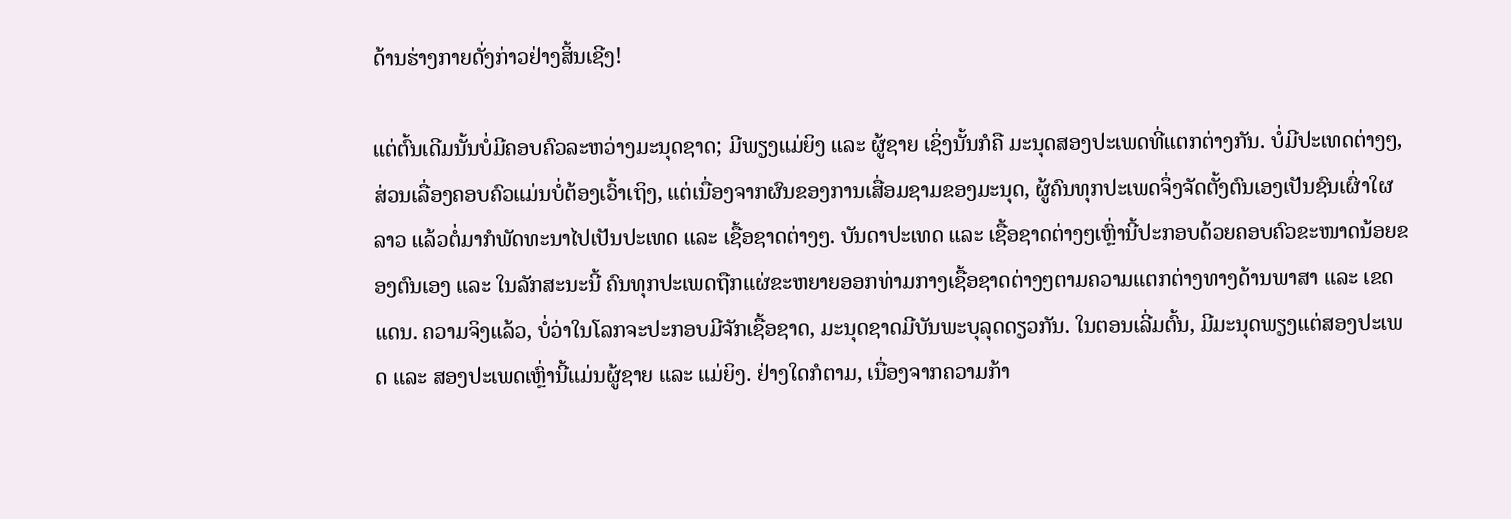ດ້ານຮ່າງກາຍດັ່ງກ່າວຢ່າງສິ້ນເຊີງ!

ແຕ່ຕົ້ນເດີມນັ້ນບໍ່ມີຄອບຄົວລະຫວ່າງມະນຸດຊາດ; ມີພຽງແມ່ຍິງ ແລະ ຜູ້ຊາຍ ເຊິ່ງນັ້ນກໍຄື ມະນຸດສອງປະເພດທີ່ແຕກຕ່າງກັນ. ບໍ່ມີປະເທດຕ່າງໆ, ສ່ວນເລື່ອງຄອບຄົວແມ່ນບໍ່ຕ້ອງເວົ້າເຖິງ, ແຕ່ເນື່ອງຈາກຜົນຂອງການເສື່ອມຊາມຂອງມະນຸດ, ຜູ້ຄົນທຸກປະເພດຈຶ່ງຈັດຕັ້ງຕົນເອງເປັນຊົນເຜົ່າໃຜລາວ ແລ້ວຕໍ່ມາກໍພັດທະນາໄປເປັນປະເທດ ແລະ ເຊື້ອຊາດຕ່າງໆ. ບັນດາປະເທດ ແລະ ເຊື້ອຊາດຕ່າງໆເຫຼົ່ານີ້ປະກອບດ້ວຍຄອບຄົວຂະໜາດນ້ອຍຂອງຕົນເອງ ແລະ ໃນລັກສະນະນີ້ ຄົນທຸກປະເພດຖືກແຜ່ຂະຫຍາຍອອກທ່າມກາງເຊື້ອຊາດຕ່າງໆຕາມຄວາມແຕກຕ່າງທາງດ້ານພາສາ ແລະ ເຂດແດນ. ຄວາມຈິງແລ້ວ, ບໍ່ວ່າໃນໂລກຈະປະກອບມີຈັກເຊື້ອຊາດ, ມະນຸດຊາດມີບັນພະບຸລຸດດຽວກັນ. ໃນຕອນເລີ່ມຕົ້ນ, ມີມະນຸດພຽງແຕ່ສອງປະເພດ ແລະ ສອງປະເພດເຫຼົ່ານີ້ແມ່ນຜູ້ຊາຍ ແລະ ແມ່ຍິງ. ຢ່າງໃດກໍຕາມ, ເນື່ອງຈາກຄວາມກ້າ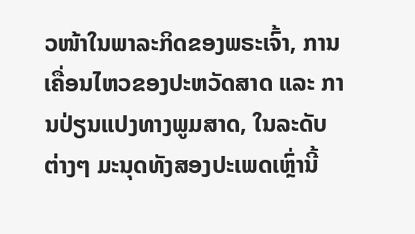ວໜ້າໃນພາລະກິດຂອງພຣະເຈົ້າ, ການເຄື່ອນໄຫວຂອງປະຫວັດສາດ ແລະ ການປ່ຽນແປງທາງພູມສາດ, ໃນລະດັບຕ່າງໆ ມະນຸດທັງສອງປະເພດເຫຼົ່ານີ້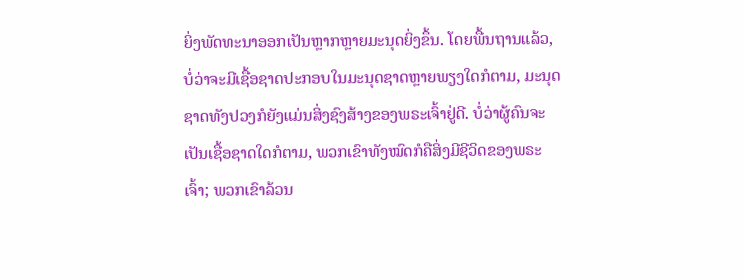ຍິ່ງພັດທະນາອອກເປັນຫຼາກຫຼາຍມະນຸດຍິ່ງຂຶ້ນ. ໂດຍພື້ນຖານແລ້ວ, ບໍ່ວ່າຈະມີເຊື້ອຊາດປະກອບໃນມະນຸດຊາດຫຼາຍພຽງໃດກໍຕາມ, ມະນຸດຊາດທັງປວງກໍຍັງແມ່ນສິ່ງຊົງສ້າງຂອງພຣະເຈົ້າຢູ່ດີ. ບໍ່ວ່າຜູ້ຄົນຈະເປັນເຊື້ອຊາດໃດກໍຕາມ, ພວກເຂົາທັງໝົດກໍຄືສິ່ງມີຊີວິດຂອງພຣະເຈົ້າ; ພວກເຂົາລ້ວນ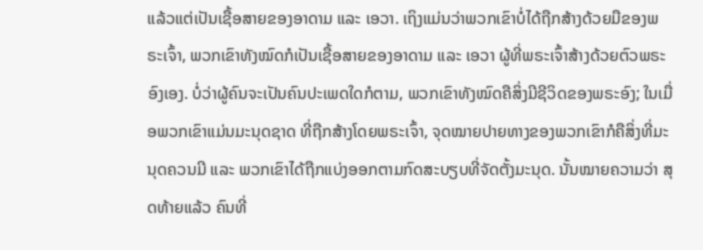ແລ້ວແຕ່ເປັນເຊື້ອສາຍຂອງອາດາມ ແລະ ເອວາ. ເຖິງແມ່ນວ່າພວກເຂົາບໍ່ໄດ້ຖືກສ້າງດ້ວຍມືຂອງພຣະເຈົ້າ, ພວກເຂົາທັງໝົດກໍເປັນເຊື້ອສາຍຂອງອາດາມ ແລະ ເອວາ ຜູ້ທີ່ພຣະເຈົ້າສ້າງດ້ວຍຕົວພຣະອົງເອງ. ບໍ່ວ່າຜູ້ຄົນຈະເປັນຄົນປະເພດໃດກໍຕາມ, ພວກເຂົາທັງໝົດຄືສິ່ງມີຊີວິດຂອງພຣະອົງ; ໃນເມື່ອພວກເຂົາແມ່ນມະນຸດຊາດ ທີ່ຖືກສ້າງໂດຍພຣະເຈົ້າ, ຈຸດໝາຍປາຍທາງຂອງພວກເຂົາກໍຄືສິ່ງທີ່ມະນຸດຄວນມີ ແລະ ພວກເຂົາໄດ້ຖືກແບ່ງອອກຕາມກົດສະບຽບທີ່ຈັດຕັ້ງມະນຸດ. ນັ້ນໝາຍຄວາມວ່າ ສຸດທ້າຍແລ້ວ ຄົນທີ່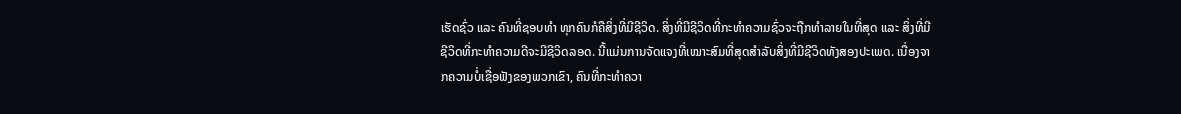ເຮັດຊົ່ວ ແລະ ຄົນທີ່ຊອບທໍາ ທຸກຄົນກໍຄືສິ່ງທີ່ມີຊີວິດ. ສິ່ງທີ່ມີຊີວິດທີ່ກະທໍາຄວາມຊົ່ວຈະຖືກທໍາລາຍໃນທີ່ສຸດ ແລະ ສິ່ງທີ່ມີຊີວິດທີ່ກະທໍາຄວາມດີຈະມີຊີວິດລອດ. ນີ້ແມ່ນການຈັດແຈງທີ່ເໝາະສົມທີ່ສຸດສໍາລັບສິ່ງທີ່ມີຊີວິດທັງສອງປະເພດ. ເນື່ອງຈາກຄວາມບໍ່ເຊື່ອຟັງຂອງພວກເຂົາ, ຄົນທີ່ກະທໍາຄວາ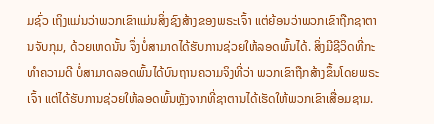ມຊົ່ວ ເຖິງແມ່ນວ່າພວກເຂົາແມ່ນສິ່ງຊົງສ້າງຂອງພຣະເຈົ້າ ແຕ່ຍ້ອນວ່າພວກເຂົາຖືກຊາຕານຈັບກຸມ, ດ້ວຍເຫດນັ້ນ ຈຶ່ງບໍ່ສາມາດໄດ້ຮັບການຊ່ວຍໃຫ້ລອດພົ້ນໄດ້. ສິ່ງມີຊີວິດທີ່ກະທໍາຄວາມດີ ບໍ່ສາມາດລອດພົ້ນໄດ້ບົນຖານຄວາມຈິງທີ່ວ່າ ພວກເຂົາຖືກສ້າງຂຶ້ນໂດຍພຣະເຈົ້າ ແຕ່ໄດ້ຮັບການຊ່ວຍໃຫ້ລອດພົ້ນຫຼັງຈາກທີ່ຊາຕານໄດ້ເຮັດໃຫ້ພວກເຂົາເສື່ອມຊາມ.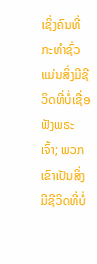ເຊິ່ງຄົນທີ່ກະທໍາຊົ່ວແມ່ນສິ່ງມີຊີວິດທີ່ບໍ່ເຊື່ອຟັງພຣະເຈົ້າ; ພວກເຂົາເປັນສິ່ງມີຊີວິດທີ່ບໍ່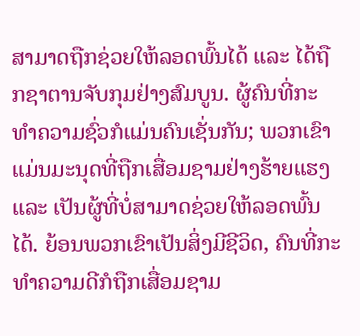ສາມາດຖືກຊ່ວຍໃຫ້ລອດພົ້ນໄດ້ ແລະ ໄດ້ຖືກຊາຕານຈັບກຸມຢ່າງສົມບູນ. ຜູ້ຄົນທີ່ກະທໍາຄວາມຊົ່ວກໍແມ່ນຄົນເຊັ່ນກັນ; ພວກເຂົາແມ່ນມະນຸດທີ່ຖືກເສື່ອມຊາມຢ່າງຮ້າຍແຮງ ແລະ ເປັນຜູ້ທີ່ບໍ່ສາມາດຊ່ວຍໃຫ້ລອດພົ້ນໄດ້. ຍ້ອນພວກເຂົາເປັນສິ່ງມີຊີວິດ, ຄົນທີ່ກະທໍາຄວາມດີກໍຖືກເສື່ອມຊາມ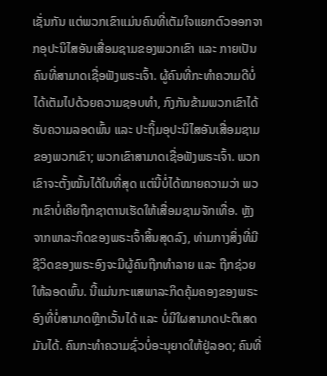ເຊັ່ນກັນ ແຕ່ພວກເຂົາແມ່ນຄົນທີ່ເຕັມໃຈແຍກຕົວອອກຈາກອຸປະນິໄສອັນເສື່ອມຊາມຂອງພວກເຂົາ ແລະ ກາຍເປັນຄົນທີ່ສາມາດເຊື່ອຟັງພຣະເຈົ້າ. ຜູ້ຄົນທີ່ກະທໍາຄວາມດີບໍ່ໄດ້ເຕັມໄປດ້ວຍຄວາມຊອບທໍາ, ກົງກັນຂ້າມພວກເຂົາໄດ້ຮັບຄວາມລອດພົ້ນ ແລະ ປະຖິ້ມອຸປະນິໄສອັນເສື່ອມຊາມຂອງພວກເຂົາ; ພວກເຂົາສາມາດເຊື່ອຟັງພຣະເຈົ້າ. ພວກເຂົາຈະຕັ້ງໝັ້ນໄດ້ໃນທີ່ສຸດ ແຕ່ນີ້ບໍ່ໄດ້ໝາຍຄວາມວ່າ ພວກເຂົາບໍ່ເຄີຍຖືກຊາຕານເຮັດໃຫ້ເສື່ອມຊາມຈັກເທື່ອ. ຫຼັງຈາກພາລະກິດຂອງພຣະເຈົ້າສິ້ນສຸດລົງ, ທ່າມກາງສິ່ງທີ່ມີຊີວິດຂອງພຣະອົງຈະມີຜູ້ຄົນຖືກທໍາລາຍ ແລະ ຖືກຊ່ວຍໃຫ້ລອດພົ້ນ. ນີ້ແມ່ນກະແສພາລະກິດຄຸ້ມຄອງຂອງພຣະອົງທີ່ບໍ່ສາມາດຫຼີກເວັ້ນໄດ້ ແລະ ບໍ່ມີໃຜສາມາດປະຕິເສດມັນໄດ້. ຄົນກະທໍາຄວາມຊົ່ວບໍ່ອະນຸຍາດໃຫ້ຢູ່ລອດ; ຄົນທີ່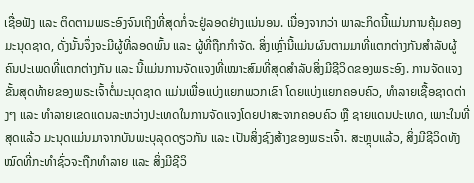ເຊື່ອຟັງ ແລະ ຕິດຕາມພຣະອົງຈົນເຖິງທີ່ສຸດກໍ່ຈະຢູ່ລອດຢ່າງແນ່ນອນ. ເນື່ອງຈາກວ່າ ພາລະກິດນີ້ແມ່ນການຄຸ້ມຄອງມະນຸດຊາດ, ດັ່ງນັ້ນຈຶ່ງຈະມີຜູ້ທີ່ລອດພົ້ນ ແລະ ຜູ້ທີ່ຖືກກໍາຈັດ. ສິ່ງເຫຼົ່ານີ້ແມ່ນຜົນຕາມມາທີ່ແຕກຕ່າງກັນສຳລັບຜູ້ຄົນປະເພດທີ່ແຕກຕ່າງກັນ ແລະ ນີ້ແມ່ນການຈັດແຈງທີ່ເໝາະສົມທີ່ສຸດສໍາລັບສິ່ງມີຊີວິດຂອງພຣະອົງ. ການຈັດແຈງຂັ້ນສຸດທ້າຍຂອງພຣະເຈົ້າຕໍ່ມະນຸດຊາດ ແມ່ນເພື່ອແບ່ງແຍກພວກເຂົາ ໂດຍແບ່ງແຍກຄອບຄົວ, ທຳລາຍເຊື້ອຊາດຕ່າງໆ ແລະ ທຳລາຍເຂດແດນລະຫວ່າງປະເທດໃນການຈັດແຈງໂດຍປາສະຈາກຄອບຄົວ ຫຼື ຊາຍແດນປະເທດ, ເພາະໃນທີ່ສຸດແລ້ວ ມະນຸດແມ່ນມາຈາກບັນພະບຸລຸດດຽວກັນ ແລະ ເປັນສິ່ງຊົງສ້າງຂອງພຣະເຈົ້າ. ສະຫຼຸບແລ້ວ, ສິ່ງມີຊີວິດທັງໝົດທີ່ກະທໍາຊົ່ວຈະຖືກທໍາລາຍ ແລະ ສິ່ງມີຊີວິ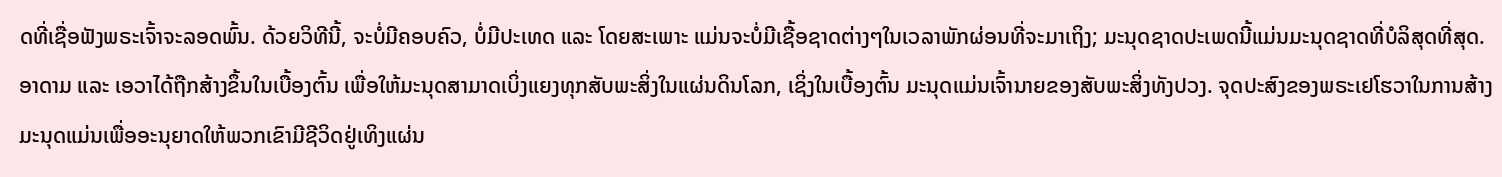ດທີ່ເຊື່ອຟັງພຣະເຈົ້າຈະລອດພົ້ນ. ດ້ວຍວິທີນີ້, ຈະບໍ່ມີຄອບຄົວ, ບໍ່ມີປະເທດ ແລະ ໂດຍສະເພາະ ແມ່ນຈະບໍ່ມີເຊື້ອຊາດຕ່າງໆໃນເວລາພັກຜ່ອນທີ່ຈະມາເຖິງ; ມະນຸດຊາດປະເພດນີ້ແມ່ນມະນຸດຊາດທີ່ບໍລິສຸດທີ່ສຸດ. ອາດາມ ແລະ ເອວາໄດ້ຖືກສ້າງຂຶ້ນໃນເບື້ອງຕົ້ນ ເພື່ອໃຫ້ມະນຸດສາມາດເບິ່ງແຍງທຸກສັບພະສິ່ງໃນແຜ່ນດິນໂລກ, ເຊິ່ງໃນເບື້ອງຕົ້ນ ມະນຸດແມ່ນເຈົ້ານາຍຂອງສັບພະສິ່ງທັງປວງ. ຈຸດປະສົງຂອງພຣະເຢໂຮວາໃນການສ້າງມະນຸດແມ່ນເພື່ອອະນຸຍາດໃຫ້ພວກເຂົາມີຊີວິດຢູ່ເທິງແຜ່ນ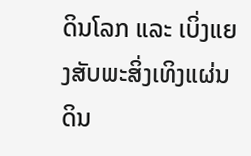ດິນໂລກ ແລະ ເບິ່ງແຍງສັບພະສິ່ງເທິງແຜ່ນດິນ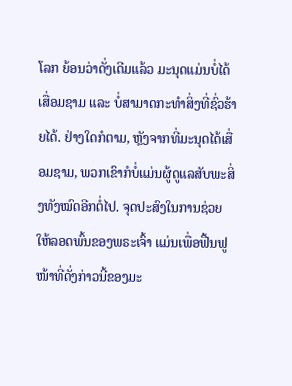ໂລກ ຍ້ອນວ່າດັ່ງເດີມແລ້ວ ມະນຸດແມ່ນບໍ່ໄດ້ເສື່ອມຊາມ ແລະ ບໍ່ສາມາດກະທຳສິ່ງທີ່ຊົ່ວຮ້າຍໄດ້. ຢ່າງໃດກໍຕາມ, ຫຼັງຈາກທີ່ມະນຸດໄດ້ເສື່ອມຊາມ, ພວກເຂົາກໍບໍ່ແມ່ນຜູ້ດູແລສັບພະສິ່ງທັງໝົດອີກຕໍ່ໄປ. ຈຸດປະສົງໃນການຊ່ວຍໃຫ້ລອດພົ້ນຂອງພຣະເຈົ້າ ແມ່ນເພື່ອຟື້ນຟູໜ້າທີ່ດັ່ງກ່າວນີ້ຂອງມະ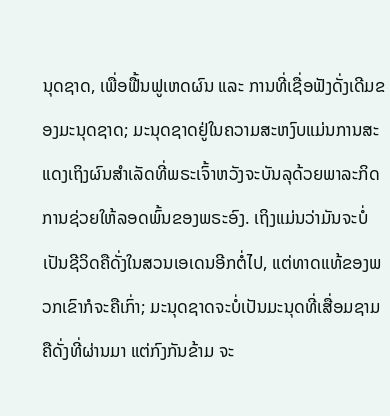ນຸດຊາດ, ເພື່ອຟື້ນຟູເຫດຜົນ ແລະ ການທີ່ເຊື່ອຟັງດັ່ງເດີມຂອງມະນຸດຊາດ; ມະນຸດຊາດຢູ່ໃນຄວາມສະຫງົບແມ່ນການສະແດງເຖິງຜົນສໍາເລັດທີ່ພຣະເຈົ້າຫວັງຈະບັນລຸດ້ວຍພາລະກິດການຊ່ວຍໃຫ້ລອດພົ້ນຂອງພຣະອົງ. ເຖິງແມ່ນວ່າມັນຈະບໍ່ເປັນຊີວິດຄືດັ່ງໃນສວນເອເດນອີກຕໍ່ໄປ, ແຕ່ທາດແທ້ຂອງພວກເຂົາກໍຈະຄືເກົ່າ; ມະນຸດຊາດຈະບໍ່ເປັນມະນຸດທີ່ເສື່ອມຊາມຄືດັ່ງທີ່ຜ່ານມາ ແຕ່ກົງກັນຂ້າມ ຈະ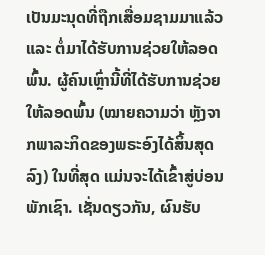ເປັນມະນຸດທີ່ຖືກເສື່ອມຊາມມາແລ້ວ ແລະ ຕໍ່ມາໄດ້ຮັບການຊ່ວຍໃຫ້ລອດພົ້ນ. ຜູ້ຄົນເຫຼົ່ານີ້ທີ່ໄດ້ຮັບການຊ່ວຍໃຫ້ລອດພົ້ນ (ໝາຍຄວາມວ່າ ຫຼັງຈາກພາລະກິດຂອງພຣະອົງໄດ້ສິ້ນສຸດລົງ) ໃນທີ່ສຸດ ແມ່ນຈະໄດ້ເຂົ້າສູ່ບ່ອນພັກເຊົາ. ເຊັ່ນດຽວກັນ, ຜົນຮັບ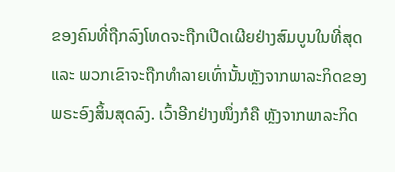ຂອງຄົນທີ່ຖືກລົງໂທດຈະຖືກເປີດເຜີຍຢ່າງສົມບູນໃນທີ່ສຸດ ແລະ ພວກເຂົາຈະຖືກທໍາລາຍເທົ່ານັ້ນຫຼັງຈາກພາລະກິດຂອງພຣະອົງສິ້ນສຸດລົງ. ເວົ້າອີກຢ່າງໜຶ່ງກໍຄື ຫຼັງຈາກພາລະກິດ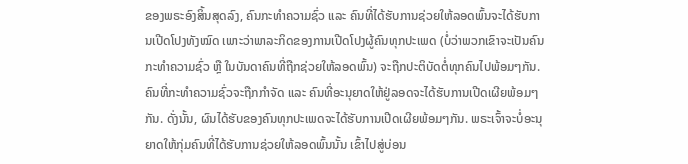ຂອງພຣະອົງສິ້ນສຸດລົງ, ຄົນກະທຳຄວາມຊົ່ວ ແລະ ຄົນທີ່ໄດ້ຮັບການຊ່ວຍໃຫ້ລອດພົ້ນຈະໄດ້ຮັບການເປີດໂປງທັງໝົດ ເພາະວ່າພາລະກິດຂອງການເປີດໂປງຜູ້ຄົນທຸກປະເພດ (ບໍ່ວ່າພວກເຂົາຈະເປັນຄົນກະທໍາຄວາມຊົ່ວ ຫຼື ໃນບັນດາຄົນທີ່ຖືກຊ່ວຍໃຫ້ລອດພົ້ນ) ຈະຖືກປະຕິບັດຕໍ່ທຸກຄົນໄປພ້ອມໆກັນ. ຄົນທີ່ກະທໍາຄວາມຊົ່ວຈະຖືກກໍາຈັດ ແລະ ຄົນທີ່ອະນຸຍາດໃຫ້ຢູ່ລອດຈະໄດ້ຮັບການເປີດເຜີຍພ້ອມໆກັນ. ດັ່ງນັ້ນ, ຜົນໄດ້ຮັບຂອງຄົນທຸກປະເພດຈະໄດ້ຮັບການເປີດເຜີຍພ້ອມໆກັນ. ພຣະເຈົ້າຈະບໍ່ອະນຸຍາດໃຫ້ກຸ່ມຄົນທີ່ໄດ້ຮັບການຊ່ວຍໃຫ້ລອດພົ້ນນັ້ນ ເຂົ້າໄປສູ່ບ່ອນ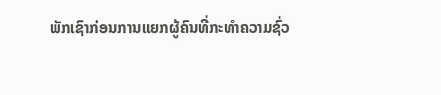ພັກເຊົາກ່ອນການແຍກຜູ້ຄົນທີ່ກະທໍາຄວາມຊົ່ວ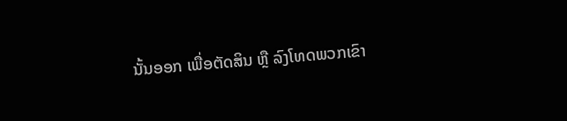ນັ້ນອອກ ເພື່ອຕັດສິນ ຫຼື ລົງໂທດພວກເຂົາ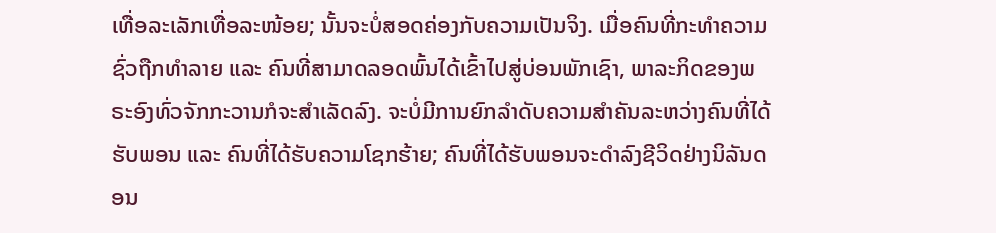ເທື່ອລະເລັກເທື່ອລະໜ້ອຍ; ນັ້ນຈະບໍ່ສອດຄ່ອງກັບຄວາມເປັນຈິງ. ເມື່ອຄົນທີ່ກະທໍາຄວາມຊົ່ວຖືກທໍາລາຍ ແລະ ຄົນທີ່ສາມາດລອດພົ້ນໄດ້ເຂົ້າໄປສູ່ບ່ອນພັກເຊົາ, ພາລະກິດຂອງພຣະອົງທົ່ວຈັກກະວານກໍຈະສໍາເລັດລົງ. ຈະບໍ່ມີການຍົກລໍາດັບຄວາມສໍາຄັນລະຫວ່າງຄົນທີ່ໄດ້ຮັບພອນ ແລະ ຄົນທີ່ໄດ້ຮັບຄວາມໂຊກຮ້າຍ; ຄົນທີ່ໄດ້ຮັບພອນຈະດໍາລົງຊີວິດຢ່າງນິລັນດອນ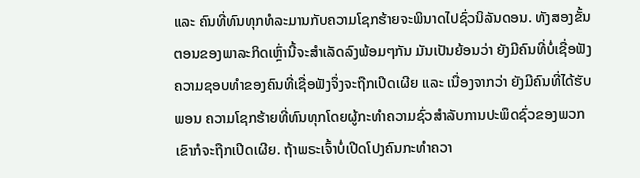ແລະ ຄົນທີ່ທົນທຸກທໍລະມານກັບຄວາມໂຊກຮ້າຍຈະພິນາດໄປຊົ່ວນິລັນດອນ. ທັງສອງຂັ້ນຕອນຂອງພາລະກິດເຫຼົ່ານີ້ຈະສຳເລັດລົງພ້ອມໆກັນ ມັນເປັນຍ້ອນວ່າ ຍັງມີຄົນທີ່ບໍ່ເຊື່ອຟັງ ຄວາມຊອບທໍາຂອງຄົນທີ່ເຊື່ອຟັງຈຶ່ງຈະຖືກເປີດເຜີຍ ແລະ ເນື່ອງຈາກວ່າ ຍັງມີຄົນທີ່ໄດ້ຮັບພອນ ຄວາມໂຊກຮ້າຍທີ່ທົນທຸກໂດຍຜູ້ກະທໍາຄວາມຊົ່ວສໍາລັບການປະພຶດຊົ່ວຂອງພວກເຂົາກໍຈະຖືກເປີດເຜີຍ. ຖ້າພຣະເຈົ້າບໍ່ເປີດໂປງຄົນກະທໍາຄວາ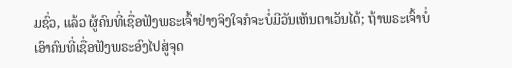ມຊົ່ວ, ແລ້ວ ຜູ້ຄົນທີ່ເຊື່ອຟັງພຣະເຈົ້າຢ່າງຈິງໃຈກໍຈະບໍ່ມີວັນເຫັນຕາເວັນໄດ້; ຖ້າພຣະເຈົ້າບໍ່ເອົາຄົນທີ່ເຊື່ອຟັງພຣະອົງໄປສູ່ຈຸດ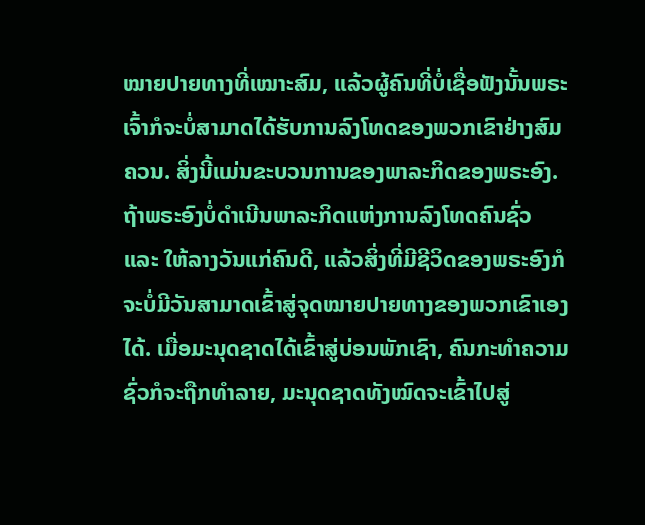ໝາຍປາຍທາງທີ່ເໝາະສົມ, ແລ້ວຜູ້ຄົນທີ່ບໍ່ເຊື່ອຟັງນັ້ນພຣະເຈົ້າກໍຈະບໍ່ສາມາດໄດ້ຮັບການລົງໂທດຂອງພວກເຂົາຢ່າງສົມຄວນ. ສິ່ງນີ້ແມ່ນຂະບວນການຂອງພາລະກິດຂອງພຣະອົງ. ຖ້າພຣະອົງບໍ່ດໍາເນີນພາລະກິດແຫ່ງການລົງໂທດຄົນຊົ່ວ ແລະ ໃຫ້ລາງວັນແກ່ຄົນດີ, ແລ້ວສິ່ງທີ່ມີຊີວິດຂອງພຣະອົງກໍຈະບໍ່ມີວັນສາມາດເຂົ້າສູ່ຈຸດໝາຍປາຍທາງຂອງພວກເຂົາເອງໄດ້. ເມື່ອມະນຸດຊາດໄດ້ເຂົ້າສູ່ບ່ອນພັກເຊົາ, ຄົນກະທໍາຄວາມຊົ່ວກໍຈະຖືກທໍາລາຍ, ມະນຸດຊາດທັງໝົດຈະເຂົ້າໄປສູ່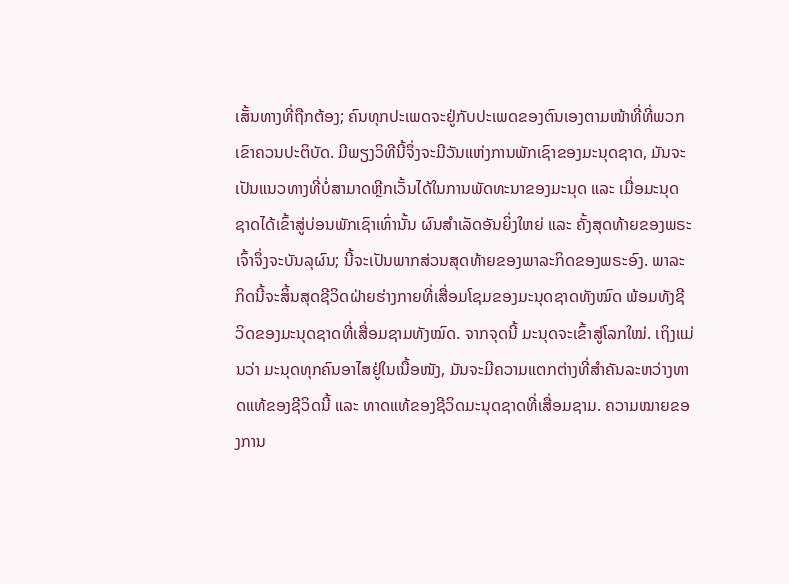ເສັ້ນທາງທີ່ຖືກຕ້ອງ; ຄົນທຸກປະເພດຈະຢູ່ກັບປະເພດຂອງຕົນເອງຕາມໜ້າທີ່ທີ່ພວກເຂົາຄວນປະຕິບັດ. ມີພຽງວິທີນີ້ຈຶ່ງຈະມີວັນແຫ່ງການພັກເຊົາຂອງມະນຸດຊາດ, ມັນຈະເປັນແນວທາງທີ່ບໍ່ສາມາດຫຼີກເວັ້ນໄດ້ໃນການພັດທະນາຂອງມະນຸດ ແລະ ເມື່ອມະນຸດຊາດໄດ້ເຂົ້າສູ່ບ່ອນພັກເຊົາເທົ່ານັ້ນ ຜົນສໍາເລັດອັນຍິ່ງໃຫຍ່ ແລະ ຄັ້ງສຸດທ້າຍຂອງພຣະເຈົ້າຈຶ່ງຈະບັນລຸຜົນ; ນີ້ຈະເປັນພາກສ່ວນສຸດທ້າຍຂອງພາລະກິດຂອງພຣະອົງ. ພາລະກິດນີ້ຈະສິ້ນສຸດຊີວິດຝ່າຍຮ່າງກາຍທີ່ເສື່ອມໂຊມຂອງມະນຸດຊາດທັງໝົດ ພ້ອມທັງຊີວິດຂອງມະນຸດຊາດທີ່ເສື່ອມຊາມທັງໝົດ. ຈາກຈຸດນີ້ ມະນຸດຈະເຂົ້າສູ່ໂລກໃໝ່. ເຖິງແມ່ນວ່າ ມະນຸດທຸກຄົນອາໄສຢູ່ໃນເນື້ອໜັງ, ມັນຈະມີຄວາມແຕກຕ່າງທີ່ສໍາຄັນລະຫວ່າງທາດແທ້ຂອງຊີວິດນີ້ ແລະ ທາດແທ້ຂອງຊີວິດມະນຸດຊາດທີ່ເສື່ອມຊາມ. ຄວາມໝາຍຂອງການ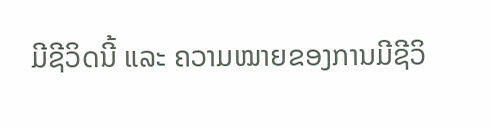ມີຊີວິດນີ້ ແລະ ຄວາມໝາຍຂອງການມີຊີວິ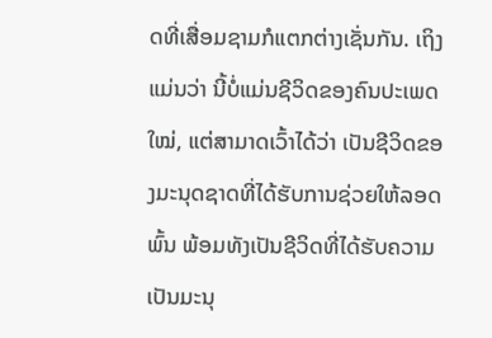ດທີ່ເສື່ອມຊາມກໍແຕກຕ່າງເຊັ່ນກັນ. ເຖິງແມ່ນວ່າ ນີ້ບໍ່ແມ່ນຊີວິດຂອງຄົນປະເພດໃໝ່, ແຕ່ສາມາດເວົ້າໄດ້ວ່າ ເປັນຊີວິດຂອງມະນຸດຊາດທີ່ໄດ້ຮັບການຊ່ວຍໃຫ້ລອດພົ້ນ ພ້ອມທັງເປັນຊີວິດທີ່ໄດ້ຮັບຄວາມເປັນມະນຸ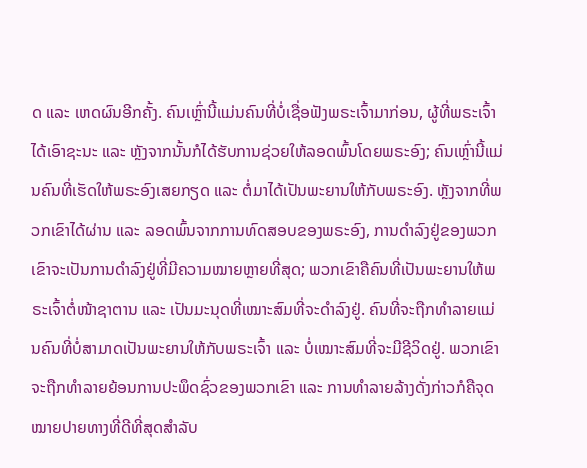ດ ແລະ ເຫດຜົນອີກຄັ້ງ. ຄົນເຫຼົ່ານີ້ແມ່ນຄົນທີ່ບໍ່ເຊື່ອຟັງພຣະເຈົ້າມາກ່ອນ, ຜູ້ທີ່ພຣະເຈົ້າໄດ້ເອົາຊະນະ ແລະ ຫຼັງຈາກນັ້ນກໍໄດ້ຮັບການຊ່ວຍໃຫ້ລອດພົ້ນໂດຍພຣະອົງ; ຄົນເຫຼົ່ານີ້ແມ່ນຄົນທີ່ເຮັດໃຫ້ພຣະອົງເສຍກຽດ ແລະ ຕໍ່ມາໄດ້ເປັນພະຍານໃຫ້ກັບພຣະອົງ. ຫຼັງຈາກທີ່ພວກເຂົາໄດ້ຜ່ານ ແລະ ລອດພົ້ນຈາກການທົດສອບຂອງພຣະອົງ, ການດໍາລົງຢູ່ຂອງພວກເຂົາຈະເປັນການດໍາລົງຢູ່ທີ່ມີຄວາມໝາຍຫຼາຍທີ່ສຸດ; ພວກເຂົາຄືຄົນທີ່ເປັນພະຍານໃຫ້ພຣະເຈົ້າຕໍ່ໜ້າຊາຕານ ແລະ ເປັນມະນຸດທີ່ເໝາະສົມທີ່ຈະດໍາລົງຢູ່. ຄົນທີ່ຈະຖືກທໍາລາຍແມ່ນຄົນທີ່ບໍ່ສາມາດເປັນພະຍານໃຫ້ກັບພຣະເຈົ້າ ແລະ ບໍ່ເໝາະສົມທີ່ຈະມີຊີວິດຢູ່. ພວກເຂົາຈະຖືກທໍາລາຍຍ້ອນການປະພຶດຊົ່ວຂອງພວກເຂົາ ແລະ ການທໍາລາຍລ້າງດັ່ງກ່າວກໍຄືຈຸດໝາຍປາຍທາງທີ່ດີທີ່ສຸດສໍາລັບ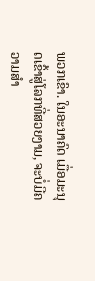ພວກເຂົາ. ໃນອະນາຄົດ ເມື່ອມະນຸດເຂົ້າສູ່ໂລກທີ່ສວຍງາມ, ຈະບໍ່ມີຄວາມສໍາ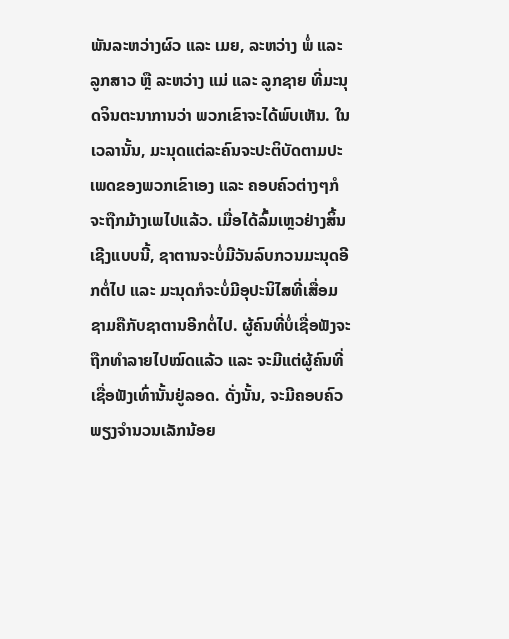ພັນລະຫວ່າງຜົວ ແລະ ເມຍ, ລະຫວ່າງ ພໍ່ ແລະ ລູກສາວ ຫຼື ລະຫວ່າງ ແມ່ ແລະ ລູກຊາຍ ທີ່ມະນຸດຈິນຕະນາການວ່າ ພວກເຂົາຈະໄດ້ພົບເຫັນ. ໃນເວລານັ້ນ, ມະນຸດແຕ່ລະຄົນຈະປະຕິບັດຕາມປະເພດຂອງພວກເຂົາເອງ ແລະ ຄອບຄົວຕ່າງໆກໍຈະຖືກມ້າງເພໄປແລ້ວ. ເມື່ອໄດ້ລົ້ມເຫຼວຢ່າງສິ້ນເຊີງແບບນີ້, ຊາຕານຈະບໍ່ມີວັນລົບກວນມະນຸດອີກຕໍ່ໄປ ແລະ ມະນຸດກໍຈະບໍ່ມີອຸປະນິໄສທີ່ເສື່ອມຊາມຄືກັບຊາຕານອີກຕໍ່ໄປ. ຜູ້ຄົນທີ່ບໍ່ເຊື່ອຟັງຈະຖືກທໍາລາຍໄປໝົດແລ້ວ ແລະ ຈະມີແຕ່ຜູ້ຄົນທີ່ເຊື່ອຟັງເທົ່ານັ້ນຢູ່ລອດ. ດັ່ງນັ້ນ, ຈະມີຄອບຄົວພຽງຈໍານວນເລັກນ້ອຍ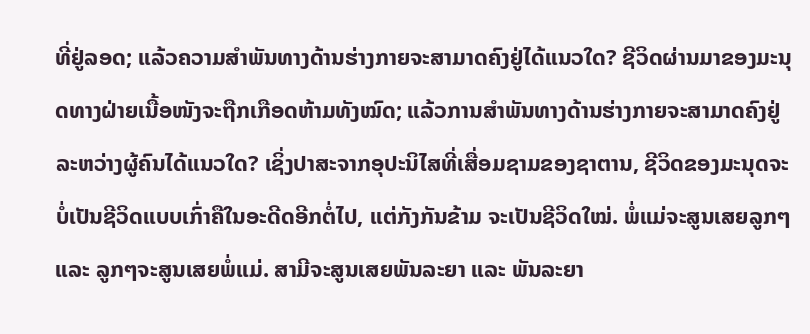ທີ່ຢູ່ລອດ; ແລ້ວຄວາມສໍາພັນທາງດ້ານຮ່າງກາຍຈະສາມາດຄົງຢູ່ໄດ້ແນວໃດ? ຊີວິດຜ່ານມາຂອງມະນຸດທາງຝ່າຍເນື້ອໜັງຈະຖືກເກືອດຫ້າມທັງໝົດ; ແລ້ວການສໍາພັນທາງດ້ານຮ່າງກາຍຈະສາມາດຄົງຢູ່ລະຫວ່າງຜູ້ຄົນໄດ້ແນວໃດ? ເຊິ່ງປາສະຈາກອຸປະນິໄສທີ່ເສື່ອມຊາມຂອງຊາຕານ, ຊີວິດຂອງມະນຸດຈະບໍ່ເປັນຊີວິດແບບເກົ່າຄືໃນອະດີດອີກຕໍ່ໄປ, ແຕ່ກັງກັນຂ້າມ ຈະເປັນຊີວິດໃໝ່. ພໍ່ແມ່ຈະສູນເສຍລູກໆ ແລະ ລູກໆຈະສູນເສຍພໍ່ແມ່. ສາມີຈະສູນເສຍພັນລະຍາ ແລະ ພັນລະຍາ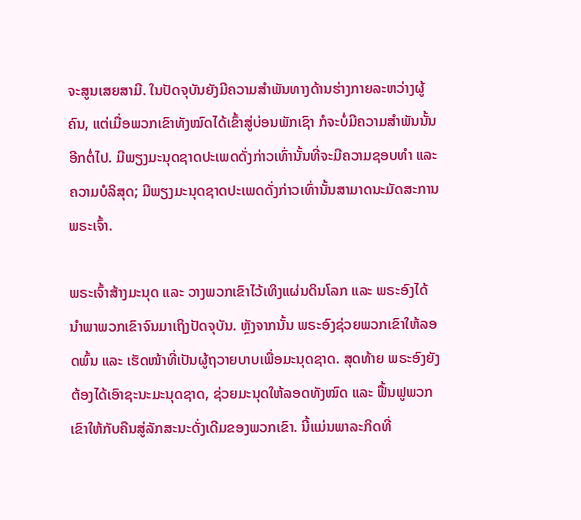ຈະສູນເສຍສາມີ. ໃນປັດຈຸບັນຍັງມີຄວາມສໍາພັນທາງດ້ານຮ່າງກາຍລະຫວ່າງຜູ້ຄົນ, ແຕ່ເມື່ອພວກເຂົາທັງໝົດໄດ້ເຂົ້າສູ່ບ່ອນພັກເຊົາ ກໍຈະບໍ່ມີຄວາມສໍາພັນນັ້ນອີກຕໍ່ໄປ. ມີພຽງມະນຸດຊາດປະເພດດັ່ງກ່າວເທົ່ານັ້ນທີ່ຈະມີຄວາມຊອບທໍາ ແລະ ຄວາມບໍລິສຸດ; ມີພຽງມະນຸດຊາດປະເພດດັ່ງກ່າວເທົ່ານັ້ນສາມາດນະມັດສະການພຣະເຈົ້າ.

ພຣະເຈົ້າສ້າງມະນຸດ ແລະ ວາງພວກເຂົາໄວ້ເທິງແຜ່ນດິນໂລກ ແລະ ພຣະອົງໄດ້ນໍາພາພວກເຂົາຈົນມາເຖິງປັດຈຸບັນ. ຫຼັງຈາກນັ້ນ ພຣະອົງຊ່ວຍພວກເຂົາໃຫ້ລອດພົ້ນ ແລະ ເຮັດໜ້າທີ່ເປັນຜູ້ຖວາຍບາບເພື່ອມະນຸດຊາດ. ສຸດທ້າຍ ພຣະອົງຍັງຕ້ອງໄດ້ເອົາຊະນະມະນຸດຊາດ, ຊ່ວຍມະນຸດໃຫ້ລອດທັງໝົດ ແລະ ຟື້ນຟູພວກເຂົາໃຫ້ກັບຄືນສູ່ລັກສະນະດັ່ງເດີມຂອງພວກເຂົາ. ນີ້ແມ່ນພາລະກິດທີ່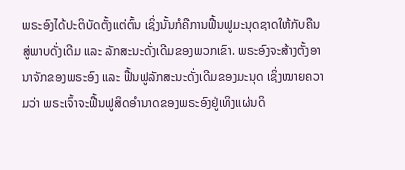ພຣະອົງໄດ້ປະຕິບັດຕັ້ງແຕ່ຕົ້ນ ເຊິ່ງນັ້ນກໍຄືການຟື້ນຟູມະນຸດຊາດໃຫ້ກັບຄືນສູ່ພາບດັ່ງເດີມ ແລະ ລັກສະນະດັ່ງເດີມຂອງພວກເຂົາ. ພຣະອົງຈະສ້າງຕັ້ງອານາຈັກຂອງພຣະອົງ ແລະ ຟື້ນຟູລັກສະນະດັ່ງເດີມຂອງມະນຸດ ເຊິ່ງໝາຍຄວາມວ່າ ພຣະເຈົ້າຈະຟື້ນຟູສິດອໍານາດຂອງພຣະອົງຢູ່ເທິງແຜ່ນດິ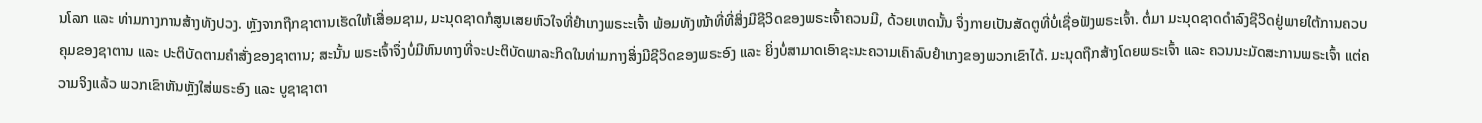ນໂລກ ແລະ ທ່າມກາງການສ້າງທັງປວງ. ຫຼັງຈາກຖືກຊາຕານເຮັດໃຫ້ເສື່ອມຊາມ, ມະນຸດຊາດກໍສູນເສຍຫົວໃຈທີ່ຢໍາເກງພຣະະເຈົ້າ ພ້ອມທັງໜ້າທີ່ທີ່ສິ່ງມີຊີວິດຂອງພຣະເຈົ້າຄວນມີ, ດ້ວຍເຫດນັ້ນ ຈຶ່ງກາຍເປັນສັດຕູທີ່ບໍ່ເຊື່ອຟັງພຣະເຈົ້າ. ຕໍ່ມາ ມະນຸດຊາດດໍາລົງຊີວິດຢູ່ພາຍໃຕ້ການຄວບຄຸມຂອງຊາຕານ ແລະ ປະຕິບັດຕາມຄໍາສັ່ງຂອງຊາຕານ; ສະນັ້ນ ພຣະເຈົ້າຈຶ່ງບໍ່ມີຫົນທາງທີ່ຈະປະຕິບັດພາລະກິດໃນທ່າມກາງສິ່ງມີຊີວິດຂອງພຣະອົງ ແລະ ຍິ່ງບໍ່ສາມາດເອົາຊະນະຄວາມເຄົາລົບຢໍາເກງຂອງພວກເຂົາໄດ້. ມະນຸດຖືກສ້າງໂດຍພຣະເຈົ້າ ແລະ ຄວນນະມັດສະການພຣະເຈົ້າ ແຕ່ຄວາມຈິງແລ້ວ ພວກເຂົາຫັນຫຼັງໃສ່ພຣະອົງ ແລະ ບູຊາຊາຕາ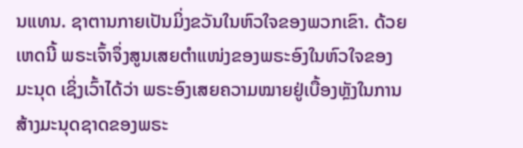ນແທນ. ຊາຕານກາຍເປັນມິ່ງຂວັນໃນຫົວໃຈຂອງພວກເຂົາ. ດ້ວຍເຫດນີ້ ພຣະເຈົ້າຈຶ່ງສູນເສຍຕໍາແໜ່ງຂອງພຣະອົງໃນຫົວໃຈຂອງມະນຸດ ເຊິ່ງເວົ້າໄດ້ວ່າ ພຣະອົງເສຍຄວາມໝາຍຢູ່ເບື້ອງຫຼັງໃນການສ້າງມະນຸດຊາດຂອງພຣະ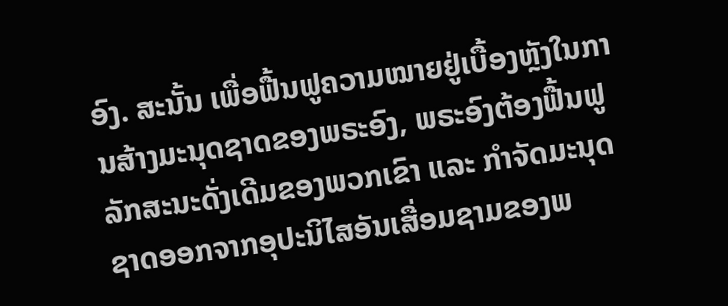ອົງ. ສະນັ້ນ ເພື່ອຟື້ນຟູຄວາມໝາຍຢູ່ເບື້ອງຫຼັງໃນການສ້າງມະນຸດຊາດຂອງພຣະອົງ, ພຣະອົງຕ້ອງຟື້ນຟູລັກສະນະດັ່ງເດີມຂອງພວກເຂົາ ແລະ ກໍາຈັດມະນຸດຊາດອອກຈາກອຸປະນິໄສອັນເສື່ອມຊາມຂອງພ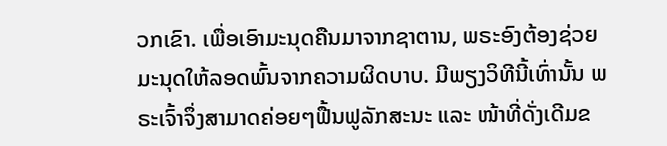ວກເຂົາ. ເພື່ອເອົາມະນຸດຄືນມາຈາກຊາຕານ, ພຣະອົງຕ້ອງຊ່ວຍມະນຸດໃຫ້ລອດພົ້ນຈາກຄວາມຜິດບາບ. ມີພຽງວິທີນີ້ເທົ່ານັ້ນ ພຣະເຈົ້າຈຶ່ງສາມາດຄ່ອຍໆຟື້ນຟູລັກສະນະ ແລະ ໜ້າທີ່ດັ່ງເດີມຂ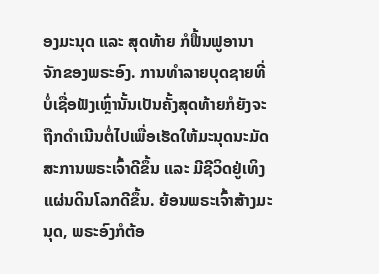ອງມະນຸດ ແລະ ສຸດທ້າຍ ກໍຟື້ນຟູອານາຈັກຂອງພຣະອົງ. ການທໍາລາຍບຸດຊາຍທີ່ບໍ່ເຊື່ອຟັງເຫຼົ່ານັ້ນເປັນຄັ້ງສຸດທ້າຍກໍຍັງຈະຖືກດໍາເນີນຕໍ່ໄປເພື່ອເຮັດໃຫ້ມະນຸດນະມັດສະການພຣະເຈົ້າດີຂຶ້ນ ແລະ ມີຊີວິດຢູ່ເທິງແຜ່ນດິນໂລກດີຂຶ້ນ. ຍ້ອນພຣະເຈົ້າສ້າງມະນຸດ, ພຣະອົງກໍຕ້ອ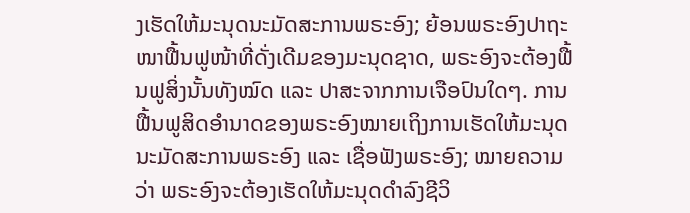ງເຮັດໃຫ້ມະນຸດນະມັດສະການພຣະອົງ; ຍ້ອນພຣະອົງປາຖະໜາຟື້ນຟູໜ້າທີ່ດັ່ງເດີມຂອງມະນຸດຊາດ, ພຣະອົງຈະຕ້ອງຟື້ນຟູສິ່ງນັ້ນທັງໝົດ ແລະ ປາສະຈາກການເຈືອປົນໃດໆ. ການຟື້ນຟູສິດອໍານາດຂອງພຣະອົງໝາຍເຖິງການເຮັດໃຫ້ມະນຸດນະມັດສະການພຣະອົງ ແລະ ເຊື່ອຟັງພຣະອົງ; ໝາຍຄວາມວ່າ ພຣະອົງຈະຕ້ອງເຮັດໃຫ້ມະນຸດດໍາລົງຊີວິ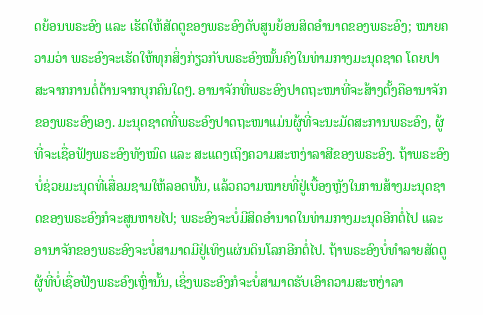ດຍ້ອນພຣະອົງ ແລະ ເຮັດໃຫ້ສັດຕູຂອງພຣະອົງດັບສູນຍ້ອນສິດອໍານາດຂອງພຣະອົງ; ໝາຍຄວາມວ່າ ພຣະອົງຈະເຮັດໃຫ້ທຸກສິ່ງກ່ຽວກັບພຣະອົງໝັ້ນຄົງໃນທ່າມກາງມະນຸດຊາດ ໂດຍປາສະຈາກການຕໍ່ຕ້ານຈາກບຸກຄົນໃດໆ. ອານາຈັກທີ່ພຣະອົງປາດຖະໜາທີ່ຈະສ້າງຕັ້ງຄືອານາຈັກຂອງພຣະອົງເອງ. ມະນຸດຊາດທີ່ພຣະອົງປາດຖະໜາແມ່ນຜູ້ທີ່ຈະນະມັດສະການພຣະອົງ, ຜູ້ທີ່ຈະເຊື່ອຟັງພຣະອົງທັງໝົດ ແລະ ສະແດງເຖິງຄວາມສະຫງ່າລາສີຂອງພຣະອົງ. ຖ້າພຣະອົງບໍ່ຊ່ວຍມະນຸດທີ່ເສື່ອມຊາມໃຫ້ລອດພົ້ນ, ແລ້ວຄວາມໝາຍທີ່ຢູ່ເບື້ອງຫຼັງໃນການສ້າງມະນຸດຊາດຂອງພຣະອົງກໍຈະສູນຫາຍໄປ; ພຣະອົງຈະບໍ່ມີສິດອໍານາດໃນທ່າມກາງມະນຸດອີກຕໍ່ໄປ ແລະ ອານາຈັກຂອງພຣະອົງຈະບໍ່ສາມາດມີຢູ່ເທິງແຜ່ນດິນໂລກອີກຕໍ່ໄປ. ຖ້າພຣະອົງບໍ່ທໍາລາຍສັດຕູຜູ້ທີ່ບໍ່ເຊື່ອຟັງພຣະອົງເຫຼົ່ານັ້ນ, ເຊິ່ງພຣະອົງກໍຈະບໍ່ສາມາດຮັບເອົາຄວາມສະຫງ່າລາ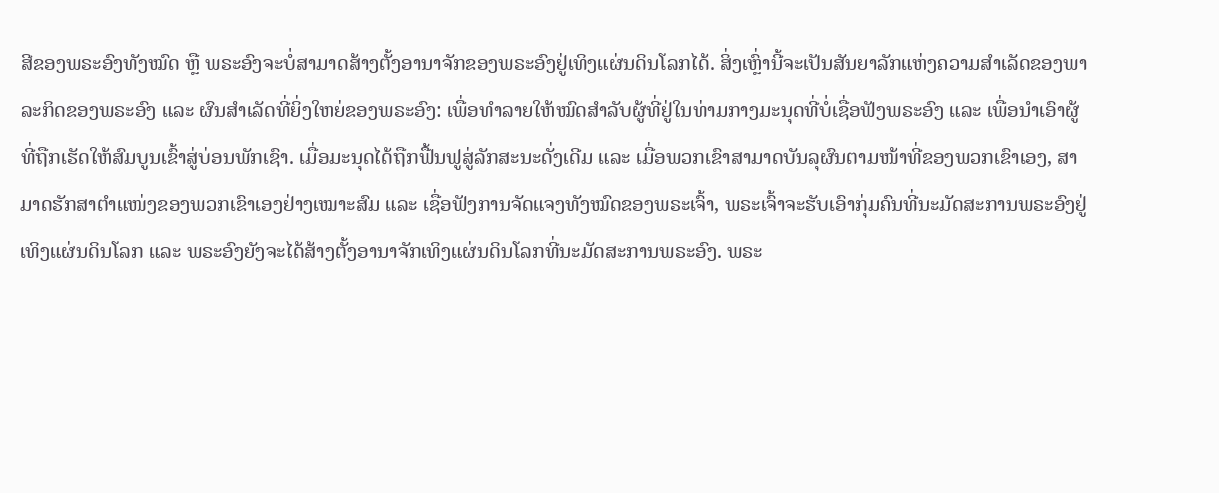ສີຂອງພຣະອົງທັງໝົດ ຫຼື ພຣະອົງຈະບໍ່ສາມາດສ້າງຕັ້ງອານາຈັກຂອງພຣະອົງຢູ່ເທິງແຜ່ນດິນໂລກໄດ້. ສິ່ງເຫຼົ່ານີ້ຈະເປັນສັນຍາລັກແຫ່ງຄວາມສໍາເລັດຂອງພາລະກິດຂອງພຣະອົງ ແລະ ຜົນສໍາເລັດທີ່ຍິ່ງໃຫຍ່ຂອງພຣະອົງ: ເພື່ອທໍາລາຍໃຫ້ໝົດສໍາລັບຜູ້ທີ່ຢູ່ໃນທ່າມກາງມະນຸດທີ່ບໍ່ເຊື່ອຟັງພຣະອົງ ແລະ ເພື່ອນໍາເອົາຜູ້ທີ່ຖືກເຮັດໃຫ້ສົມບູນເຂົ້າສູ່ບ່ອນພັກເຊົາ. ເມື່ອມະນຸດໄດ້ຖືກຟື້ນຟູສູ່ລັກສະນະດັ່ງເດີມ ແລະ ເມື່ອພວກເຂົາສາມາດບັນລຸຜົນຕາມໜ້າທີ່ຂອງພວກເຂົາເອງ, ສາມາດຮັກສາຕໍາແໜ່ງຂອງພວກເຂົາເອງຢ່າງເໝາະສົມ ແລະ ເຊື່ອຟັງການຈັດແຈງທັງໝົດຂອງພຣະເຈົ້າ, ພຣະເຈົ້າຈະຮັບເອົາກຸ່ມຄົນທີ່ນະມັດສະການພຣະອົງຢູ່ເທິງແຜ່ນດິນໂລກ ແລະ ພຣະອົງຍັງຈະໄດ້ສ້າງຕັ້ງອານາຈັກເທິງແຜ່ນດິນໂລກທີ່ນະມັດສະການພຣະອົງ. ພຣະ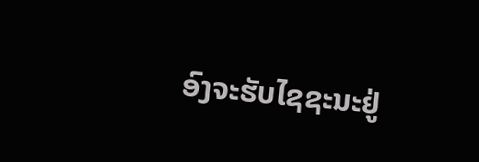ອົງຈະຮັບໄຊຊະນະຢູ່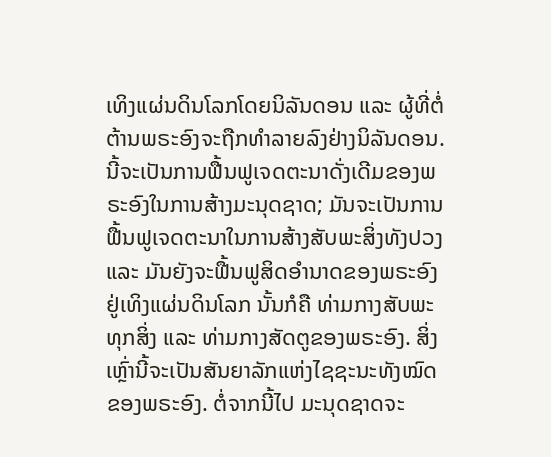ເທິງແຜ່ນດິນໂລກໂດຍນິລັນດອນ ແລະ ຜູ້ທີ່ຕໍ່ຕ້ານພຣະອົງຈະຖືກທໍາລາຍລົງຢ່າງນິລັນດອນ. ນີ້ຈະເປັນການຟື້ນຟູເຈດຕະນາດັ່ງເດີມຂອງພຣະອົງໃນການສ້າງມະນຸດຊາດ; ມັນຈະເປັນການຟື້ນຟູເຈດຕະນາໃນການສ້າງສັບພະສິ່ງທັງປວງ ແລະ ມັນຍັງຈະຟື້ນຟູສິດອໍານາດຂອງພຣະອົງຢູ່ເທິງແຜ່ນດິນໂລກ ນັ້ນກໍຄື ທ່າມກາງສັບພະທຸກສິ່ງ ແລະ ທ່າມກາງສັດຕູຂອງພຣະອົງ. ສິ່ງເຫຼົ່ານີ້ຈະເປັນສັນຍາລັກແຫ່ງໄຊຊະນະທັງໝົດຂອງພຣະອົງ. ຕໍ່ຈາກນີ້ໄປ ມະນຸດຊາດຈະ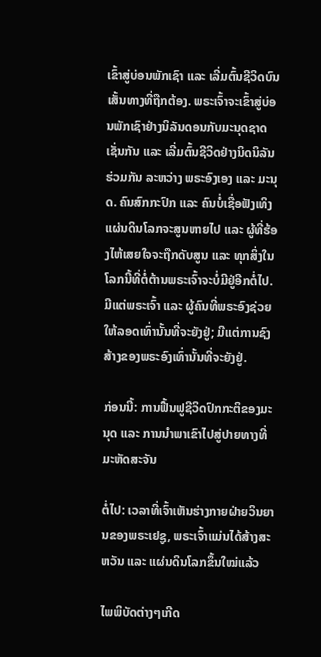ເຂົ້າສູ່ບ່ອນພັກເຊົາ ແລະ ເລີ່ມຕົ້ນຊີວິດບົນເສັ້ນທາງທີ່ຖືກຕ້ອງ. ພຣະເຈົ້າຈະເຂົ້າສູ່ບ່ອນພັກເຊົາຢ່າງນິລັນດອນກັບມະນຸດຊາດເຊັ່ນກັນ ແລະ ເລີ່ມຕົ້ນຊີວິດຢ່າງນິດນິລັນຮ່ວມກັນ ລະຫວ່າງ ພຣະອົງເອງ ແລະ ມະນຸດ. ຄົນສົກກະປົກ ແລະ ຄົນບໍ່ເຊື່ອຟັງເທິງແຜ່ນດິນໂລກຈະສູນຫາຍໄປ ແລະ ຜູ້ທີ່ຮ້ອງໄຫ້ເສຍໃຈຈະຖືກດັບສູນ ແລະ ທຸກສິ່ງໃນໂລກນີ້ທີ່ຕໍ່ຕ້ານພຣະເຈົ້າຈະບໍ່ມີຢູ່ອີກຕໍ່ໄປ. ມີແຕ່ພຣະເຈົ້າ ແລະ ຜູ້ຄົນທີ່ພຣະອົງຊ່ວຍໃຫ້ລອດເທົ່ານັ້ນທີ່ຈະຍັງຢູ່; ມີແຕ່ການຊົງສ້າງຂອງພຣະອົງເທົ່ານັ້ນທີ່ຈະຍັງຢູ່.

ກ່ອນນີ້: ການຟື້ນຟູຊີວິດປົກກະຕິຂອງມະນຸດ ແລະ ການນໍາພາເຂົາໄປສູ່ປາຍທາງທີ່ມະຫັດສະຈັນ

ຕໍ່ໄປ: ເວລາທີ່ເຈົ້າເຫັນຮ່າງກາຍຝ່າຍວິນຍານຂອງພຣະເຢຊູ, ພຣະເຈົ້າແມ່ນໄດ້ສ້າງສະຫວັນ ແລະ ແຜ່ນດິນໂລກຂຶ້ນໃໝ່ແລ້ວ

ໄພພິບັດຕ່າງໆເກີດ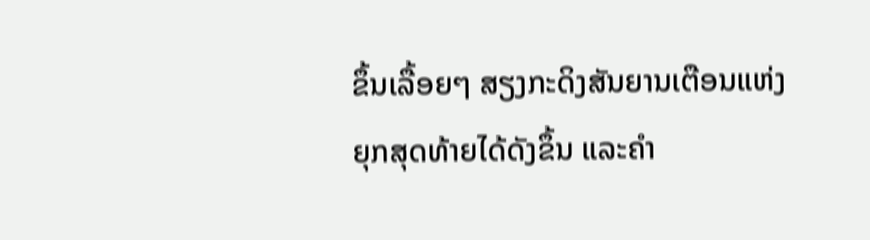ຂຶ້ນເລື້ອຍໆ ສຽງກະດິງສັນຍານເຕືອນແຫ່ງຍຸກສຸດທ້າຍໄດ້ດັງຂຶ້ນ ແລະຄໍາ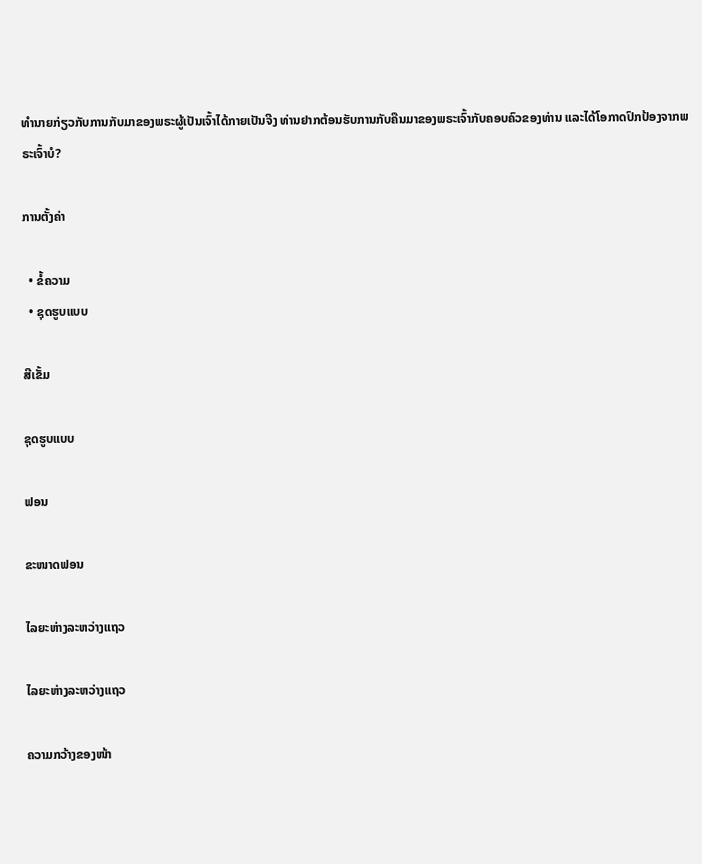ທໍານາຍກ່ຽວກັບການກັບມາຂອງພຣະຜູ້ເປັນເຈົ້າໄດ້ກາຍເປັນຈີງ ທ່ານຢາກຕ້ອນຮັບການກັບຄືນມາຂອງພຣະເຈົ້າກັບຄອບຄົວຂອງທ່ານ ແລະໄດ້ໂອກາດປົກປ້ອງຈາກພຣະເຈົ້າບໍ?

ການຕັ້ງຄ່າ

  • ຂໍ້ຄວາມ
  • ຊຸດຮູບແບບ

ສີເຂັ້ມ

ຊຸດຮູບແບບ

ຟອນ

ຂະໜາດຟອນ

ໄລຍະຫ່າງລະຫວ່າງແຖວ

ໄລຍະຫ່າງລະຫວ່າງແຖວ

ຄວາມກວ້າງຂອງໜ້າ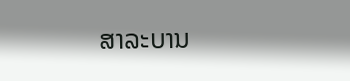ສາລະບານ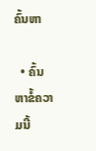ຄົ້ນຫາ

  • ຄົ້ນຫາຂໍ້ຄວາມນີ້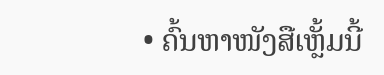• ຄົ້ນຫາໜັງສືເຫຼັ້ມນີ້